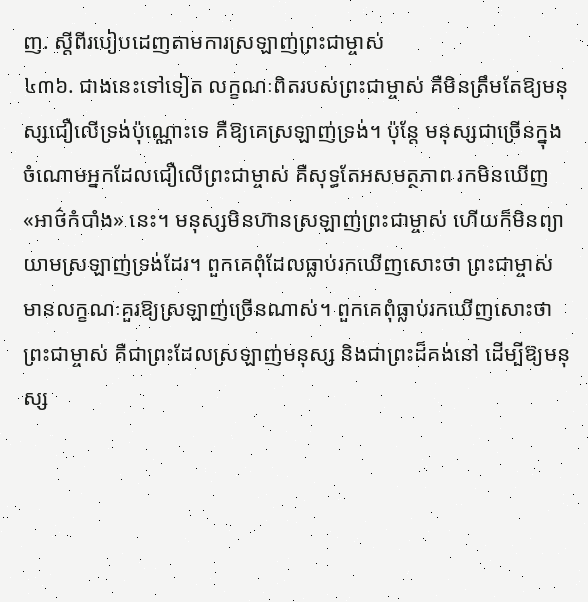ញ. ស្ដីពីរបៀបដេញតាមការស្រឡាញ់ព្រះជាម្ចាស់
៤៣៦. ជាងនេះទៅទៀត លក្ខណៈពិតរបស់ព្រះជាម្ចាស់ គឺមិនត្រឹមតែឱ្យមនុស្សជឿលើទ្រង់ប៉ុណ្ណោះទេ គឺឱ្យគេស្រឡាញ់ទ្រង់។ ប៉ុន្តែ មនុស្សជាច្រើនក្នុងចំណោមអ្នកដែលជឿលើព្រះជាម្ចាស់ គឺសុទ្ធតែអសមត្ថភាព រកមិនឃើញ «អាថ៌កំបាំង» នេះ។ មនុស្សមិនហ៊ានស្រឡាញ់ព្រះជាម្ចាស់ ហើយក៏មិនព្យាយាមស្រឡាញ់ទ្រង់ដែរ។ ពួកគេពុំដែលធ្លាប់រកឃើញសោះថា ព្រះជាម្ចាស់មានលក្ខណៈគួរឱ្យស្រឡាញ់ច្រើនណាស់។ ពួកគេពុំធ្លាប់រកឃើញសោះថា ព្រះជាម្ចាស់ គឺជាព្រះដែលស្រឡាញ់មនុស្ស និងជាព្រះដ៏គង់នៅ ដើម្បីឱ្យមនុស្ស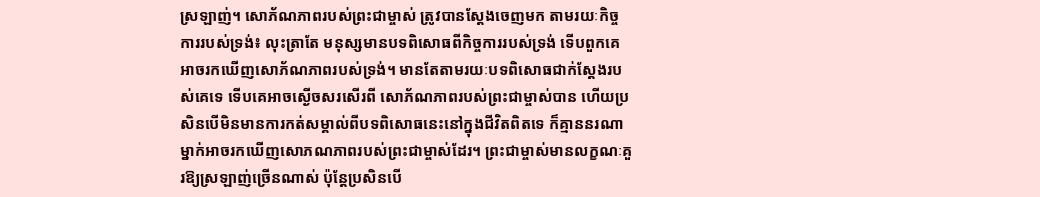ស្រឡាញ់។ សោភ័ណភាពរបស់ព្រះជាម្ចាស់ ត្រូវបានស្ដែងចេញមក តាមរយៈកិច្ចការរបស់ទ្រង់៖ លុះត្រាតែ មនុស្សមានបទពិសោធពីកិច្ចការរបស់ទ្រង់ ទើបពួកគេអាចរកឃើញសោភ័ណភាពរបស់ទ្រង់។ មានតែតាមរយៈបទពិសោធជាក់ស្ដែងរបស់គេទេ ទើបគេអាចស្ងើចសរសើរពី សោភ័ណភាពរបស់ព្រះជាម្ចាស់បាន ហើយប្រសិនបើមិនមានការកត់សម្គាល់ពីបទពិសោធនេះនៅក្នុងជីវិតពិតទេ ក៏គ្មាននរណាម្នាក់អាចរកឃើញសោភណភាពរបស់ព្រះជាម្ចាស់ដែរ។ ព្រះជាម្ចាស់មានលក្ខណៈគួរឱ្យស្រឡាញ់ច្រើនណាស់ ប៉ុន្តែប្រសិនបើ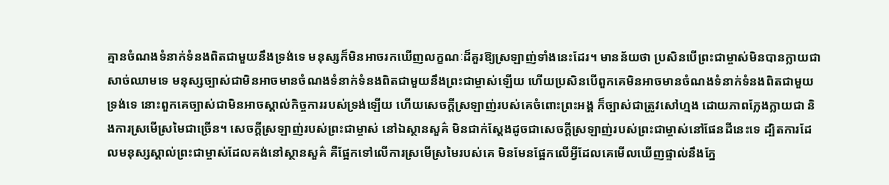គ្មានចំណងទំនាក់ទំនងពិតជាមួយនឹងទ្រង់ទេ មនុស្សក៏មិនអាចរកឃើញលក្ខណៈដ៏គួរឱ្យស្រឡាញ់ទាំងនេះដែរ។ មានន័យថា ប្រសិនបើព្រះជាម្ចាស់មិនបានក្លាយជាសាច់ឈាមទេ មនុស្សច្បាស់ជាមិនអាចមានចំណងទំនាក់ទំនងពិតជាមួយនឹងព្រះជាម្ចាស់ឡើយ ហើយប្រសិនបើពួកគេមិនអាចមានចំណងទំនាក់ទំនងពិតជាមួយទ្រង់ទេ នោះពួកគេច្បាស់ជាមិនអាចស្គាល់កិច្ចការរបស់ទ្រង់ឡើយ ហើយសេចក្ដីស្រឡាញ់របស់គេចំពោះព្រះអង្គ ក៏ច្បាស់ជាត្រូវសៅហ្មង ដោយភាពក្លែងក្លាយជា និងការស្រមើស្រមៃជាច្រើន។ សេចក្ដីស្រឡាញ់របស់ព្រះជាម្ចាស់ នៅឯស្ថានសួគ៌ មិនជាក់ស្ដែងដូចជាសេចក្ដីស្រឡាញ់របស់ព្រះជាម្ចាស់នៅផែនដីនេះទេ ដ្បិតការដែលមនុស្សស្គាល់ព្រះជាម្ចាស់ដែលគង់នៅស្ថានសួគ៌ គឺផ្អែកទៅលើការស្រមើស្រមៃរបស់គេ មិនមែនផ្អែកលើអ្វីដែលគេមើលឃើញផ្ទាល់នឹងភ្នែ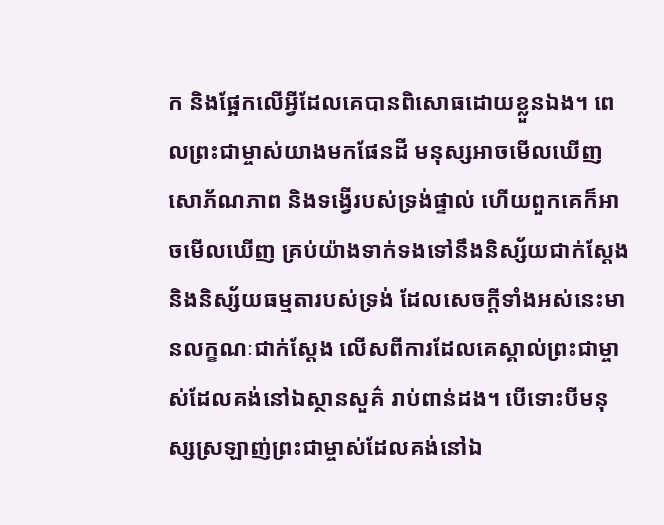ក និងផ្អែកលើអ្វីដែលគេបានពិសោធដោយខ្លួនឯង។ ពេលព្រះជាម្ចាស់យាងមកផែនដី មនុស្សអាចមើលឃើញសោភ័ណភាព និងទង្វើរបស់ទ្រង់ផ្ទាល់ ហើយពួកគេក៏អាចមើលឃើញ គ្រប់យ៉ាងទាក់ទងទៅនឹងនិស្ស័យជាក់ស្ដែង និងនិស្ស័យធម្មតារបស់ទ្រង់ ដែលសេចក្ដីទាំងអស់នេះមានលក្ខណៈជាក់ស្ដែង លើសពីការដែលគេស្គាល់ព្រះជាម្ចាស់ដែលគង់នៅឯស្ថានសួគ៌ រាប់ពាន់ដង។ បើទោះបីមនុស្សស្រឡាញ់ព្រះជាម្ចាស់ដែលគង់នៅឯ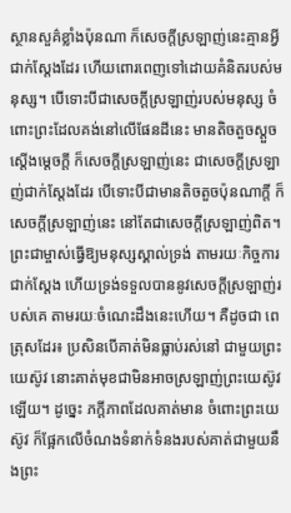ស្ថានសួគ៌ខ្លាំងប៉ុនណា ក៏សេចក្ដីស្រឡាញ់នេះគ្មានអ្វីជាក់ស្ដែងដែរ ហើយពោរពេញទៅដោយគំនិតរបស់មនុស្ស។ បើទោះបីជាសេចក្ដីស្រឡាញ់របស់មនុស្ស ចំពោះព្រះដែលគង់នៅលើផែនដីនេះ មានតិចតួចស្តួចស្ដើងម្ដេចក្ដី ក៏សេចក្ដីស្រឡាញ់នេះ ជាសេចក្ដីស្រឡាញ់ជាក់ស្ដែងដែរ បើទោះបីជាមានតិចតួចប៉ុនណាក្ដី ក៏សេចក្ដីស្រឡាញ់នេះ នៅតែជាសេចក្ដីស្រឡាញ់ពិត។ ព្រះជាម្ចាស់ធ្វើឱ្យមនុស្សស្គាល់ទ្រង់ តាមរយៈកិច្ចការជាក់ស្ដែង ហើយទ្រង់ទទួលបាននូវសេចក្ដីស្រឡាញ់របស់គេ តាមរយៈចំណេះដឹងនេះហើយ។ គឺដូចជា ពេត្រុសដែរ៖ ប្រសិនបើគាត់មិនធ្លាប់រស់នៅ ជាមួយព្រះយេស៊ូវ នោះគាត់មុខជាមិនអាចស្រឡាញ់ព្រះយេស៊ូវឡើយ។ ដូច្នេះ ភក្ដីភាពដែលគាត់មាន ចំពោះព្រះយេស៊ូវ ក៏ផ្អែកលើចំណងទំនាក់ទំនងរបស់គាត់ជាមួយនឹងព្រះ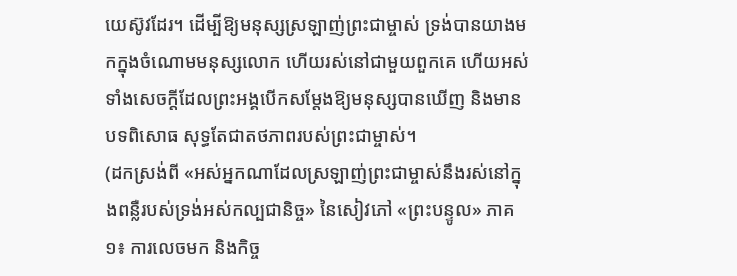យេស៊ូវដែរ។ ដើម្បីឱ្យមនុស្សស្រឡាញ់ព្រះជាម្ចាស់ ទ្រង់បានយាងមកក្នុងចំណោមមនុស្សលោក ហើយរស់នៅជាមួយពួកគេ ហើយអស់ទាំងសេចក្ដីដែលព្រះអង្គបើកសម្ដែងឱ្យមនុស្សបានឃើញ និងមានបទពិសោធ សុទ្ធតែជាតថភាពរបស់ព្រះជាម្ចាស់។
(ដកស្រង់ពី «អស់អ្នកណាដែលស្រឡាញ់ព្រះជាម្ចាស់នឹងរស់នៅក្នុងពន្លឺរបស់ទ្រង់អស់កល្បជានិច្ច» នៃសៀវភៅ «ព្រះបន្ទូល» ភាគ១៖ ការលេចមក និងកិច្ច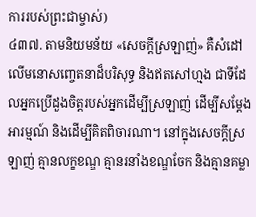ការរបស់ព្រះជាម្ចាស់)
៤៣៧. តាមនិយមន័យ «សេចក្តីស្រឡាញ់» គឺសំដៅលើមនោសញ្ចេតនាដ៏បរិសុទ្ធ និងឥតសៅហ្មង ជាទីដែលអ្នកប្រើដួងចិត្តរបស់អ្នកដើម្បីស្រឡាញ់ ដើម្បីសម្តែងអារម្មណ៍ និងដើម្បីគិតពិចារណា។ នៅក្នុងសេចក្តីស្រឡាញ់ គ្មានលក្ខខណ្ឌ គ្មានរនាំងខណ្ឌចែក និងគ្មានគម្លា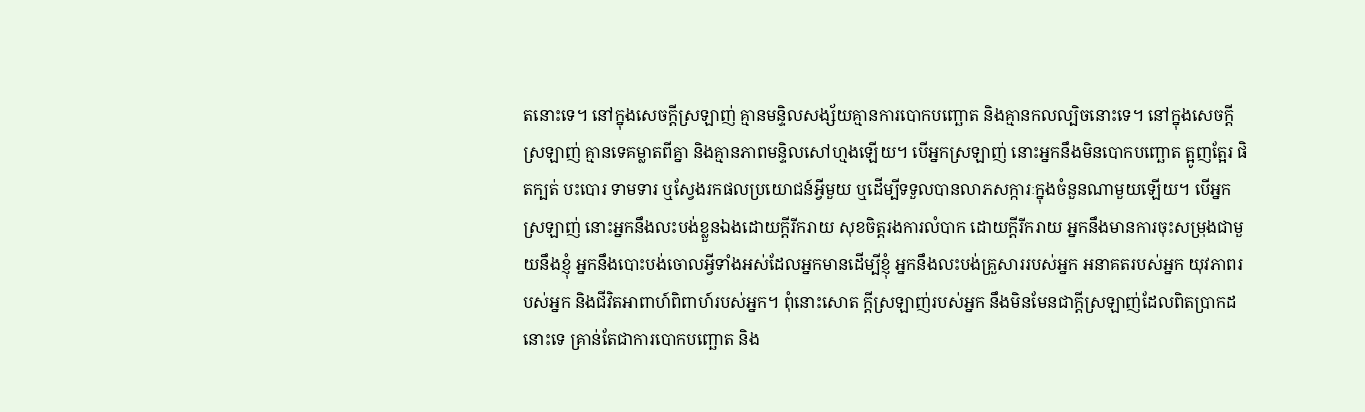តនោះទេ។ នៅក្នុងសេចក្តីស្រឡាញ់ គ្មានមន្ទិលសង្ស័យគ្មានការបោកបញ្ឆោត និងគ្មានកលល្បិចនោះទេ។ នៅក្នុងសេចក្តីស្រឡាញ់ គ្មានទេគម្លាតពីគ្នា និងគ្មានភាពមន្ទិលសៅហ្មងឡើយ។ បើអ្នកស្រឡាញ់ នោះអ្នកនឹងមិនបោកបញ្ឆោត ត្អូញត្អែរ ផិតក្បត់ បះបោរ ទាមទារ ឬស្វែងរកផលប្រយោជន៍អ្វីមួយ ឬដើម្បីទទួលបានលាភសក្ការៈក្នុងចំនួនណាមួយឡើយ។ បើអ្នកស្រឡាញ់ នោះអ្នកនឹងលះបង់ខ្លួនឯងដោយក្តីរីករាយ សុខចិត្តរងការលំបាក ដោយក្តីរីករាយ អ្នកនឹងមានការចុះសម្រុងជាមួយនឹងខ្ញុំ អ្នកនឹងបោះបង់ចោលអ្វីទាំងអស់ដែលអ្នកមានដើម្បីខ្ញុំ អ្នកនឹងលះបង់គ្រួសាររបស់អ្នក អនាគតរបស់អ្នក យុវភាពរបស់អ្នក និងជីវិតអាពាហ៍ពិពាហ៍របស់អ្នក។ ពុំនោះសោត ក្តីស្រឡាញ់របស់អ្នក នឹងមិនមែនជាក្តីស្រឡាញ់ដែលពិតប្រាកដនោះទេ គ្រាន់តែជាការបោកបញ្ឆោត និង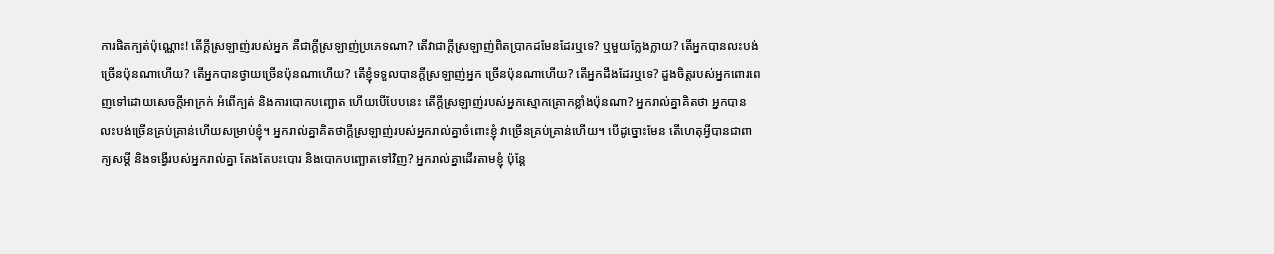ការផិតក្បត់ប៉ុណ្ណោះ! តើក្តីស្រឡាញ់របស់អ្នក គឺជាក្តីស្រឡាញ់ប្រភេទណា? តើវាជាក្តីស្រឡាញ់ពិតប្រាកដមែនដែរឬទេ? ឬមួយក្លែងក្លាយ? តើអ្នកបានលះបង់ច្រើនប៉ុនណាហើយ? តើអ្នកបានថ្វាយច្រើនប៉ុនណាហើយ? តើខ្ញុំទទួលបានក្តីស្រឡាញ់អ្នក ច្រើនប៉ុនណាហើយ? តើអ្នកដឹងដែរឬទេ? ដួងចិត្តរបស់អ្នកពោរពេញទៅដោយសេចក្តីអាក្រក់ អំពើក្បត់ និងការបោកបញ្ឆោត ហើយបើបែបនេះ តើក្តីស្រឡាញ់របស់អ្នកស្មោកគ្រោកខ្លាំងប៉ុនណា? អ្នករាល់គ្នាគិតថា អ្នកបានលះបង់ច្រើនគ្រប់គ្រាន់ហើយសម្រាប់ខ្ញុំ។ អ្នករាល់គ្នាគិតថាក្តីស្រឡាញ់របស់អ្នករាល់គ្នាចំពោះខ្ញុំ វាច្រើនគ្រប់គ្រាន់ហើយ។ បើដូច្នោះមែន តើហេតុអ្វីបានជាពាក្យសម្តី និងទង្វើរបស់អ្នករាល់គ្នា តែងតែបះបោរ និងបោកបញ្ឆោតទៅវិញ? អ្នករាល់គ្នាដើរតាមខ្ញុំ ប៉ុន្តែ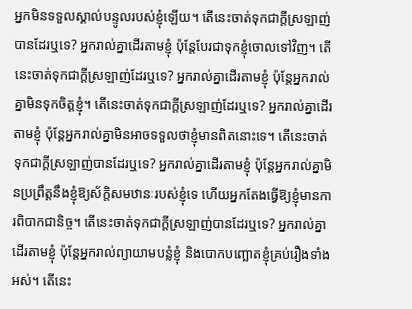អ្នកមិនទទួលស្គាល់បន្ទូលរបស់ខ្ញុំឡើយ។ តើនេះចាត់ទុកជាក្តីស្រឡាញ់បានដែរឬទេ? អ្នករាល់គ្នាដើរតាមខ្ញុំ ប៉ុន្តែបែរជាទុកខ្ញុំចោលទៅវិញ។ តើនេះចាត់ទុកជាក្តីស្រឡាញ់ដែរឬទេ? អ្នករាល់គ្នាដើរតាមខ្ញុំ ប៉ុន្តែអ្នករាល់គ្នាមិនទុកចិត្តខ្ញុំ។ តើនេះចាត់ទុកជាក្តីស្រឡាញ់ដែរឬទេ? អ្នករាល់គ្នាដើរតាមខ្ញុំ ប៉ុន្តែអ្នករាល់គ្នាមិនអាចទទួលថាខ្ញុំមានពិតនោះទេ។ តើនេះចាត់ទុកជាក្តីស្រឡាញ់បានដែរឬទេ? អ្នករាល់គ្នាដើរតាមខ្ញុំ ប៉ុន្តែអ្នករាល់គ្នាមិនប្រព្រឹត្តនឹងខ្ញុំឱ្យស័ក្តិសមឋានៈរបស់ខ្ញុំទេ ហើយអ្នកតែងធ្វើឱ្យខ្ញុំមានការពិបាកជានិច្ច។ តើនេះចាត់ទុកជាក្តីស្រឡាញ់បានដែរឬទេ? អ្នករាល់គ្នាដើរតាមខ្ញុំ ប៉ុន្តែអ្នករាល់ព្យាយាមបន្លំខ្ញុំ និងបោកបញ្ឆោតខ្ញុំគ្រប់រឿងទាំងអស់។ តើនេះ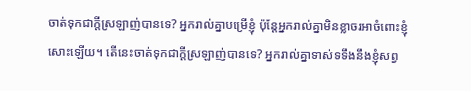ចាត់ទុកជាក្តីស្រឡាញ់បានទេ? អ្នករាល់គ្នាបម្រើខ្ញុំ ប៉ុន្តែអ្នករាល់គ្នាមិនខ្លាចរអាចំពោះខ្ញុំសោះឡើយ។ តើនេះចាត់ទុកជាក្តីស្រឡាញ់បានទេ? អ្នករាល់គ្នាទាស់ទទឹងនឹងខ្ញុំសព្វ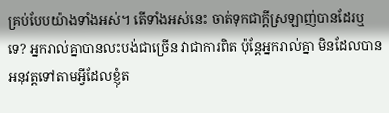គ្រប់បែបយ៉ាងទាំងអស់។ តើទាំងអស់នេះ ចាត់ទុកជាក្តីស្រឡាញ់បានដែរឬទេ? អ្នករាល់គ្នាបានលះបង់ជាច្រើន វាជាការពិត ប៉ុន្តែអ្នករាល់គ្នា មិនដែលបានអនុវត្តទៅតាមអ្វីដែលខ្ញុំត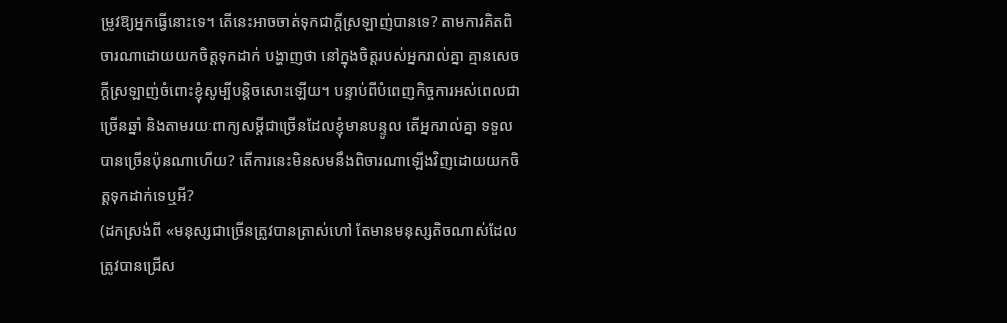ម្រូវឱ្យអ្នកធ្វើនោះទេ។ តើនេះអាចចាត់ទុកជាក្តីស្រឡាញ់បានទេ? តាមការគិតពិចារណាដោយយកចិត្តទុកដាក់ បង្ហាញថា នៅក្នុងចិត្តរបស់អ្នករាល់គ្នា គ្មានសេចក្តីស្រឡាញ់ចំពោះខ្ញុំសូម្បីបន្តិចសោះឡើយ។ បន្ទាប់ពីបំពេញកិច្ចការអស់ពេលជាច្រើនឆ្នាំ និងតាមរយៈពាក្យសម្តីជាច្រើនដែលខ្ញុំមានបន្ទូល តើអ្នករាល់គ្នា ទទួលបានច្រើនប៉ុនណាហើយ? តើការនេះមិនសមនឹងពិចារណាឡើងវិញដោយយកចិត្តទុកដាក់ទេឬអី?
(ដកស្រង់ពី «មនុស្សជាច្រើនត្រូវបានត្រាស់ហៅ តែមានមនុស្សតិចណាស់ដែលត្រូវបានជ្រើស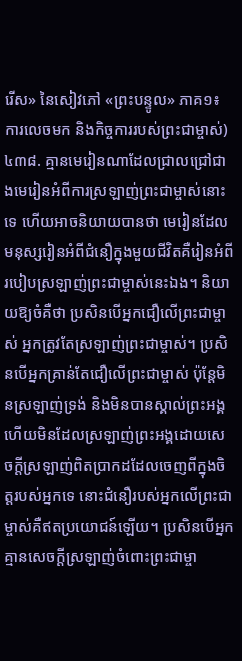រើស» នៃសៀវភៅ «ព្រះបន្ទូល» ភាគ១៖ ការលេចមក និងកិច្ចការរបស់ព្រះជាម្ចាស់)
៤៣៨. គ្មានមេរៀនណាដែលជ្រាលជ្រៅជាងមេរៀនអំពីការស្រឡាញ់ព្រះជាម្ចាស់នោះទេ ហើយអាចនិយាយបានថា មេរៀនដែលមនុស្សរៀនអំពីជំនឿក្នុងមួយជីវិតគឺរៀនអំពីរបៀបស្រឡាញ់ព្រះជាម្ចាស់នេះឯង។ និយាយឱ្យចំគឺថា ប្រសិនបើអ្នកជឿលើព្រះជាម្ចាស់ អ្នកត្រូវតែស្រឡាញ់ព្រះជាម្ចាស់។ ប្រសិនបើអ្នកគ្រាន់តែជឿលើព្រះជាម្ចាស់ ប៉ុន្តែមិនស្រឡាញ់ទ្រង់ និងមិនបានស្គាល់ព្រះអង្គ ហើយមិនដែលស្រឡាញ់ព្រះអង្គដោយសេចក្ដីស្រឡាញ់ពិតប្រាកដដែលចេញពីក្នុងចិត្តរបស់អ្នកទេ នោះជំនឿរបស់អ្នកលើព្រះជាម្ចាស់គឺឥតប្រយោជន៍ឡើយ។ ប្រសិនបើអ្នកគ្មានសេចក្ដីស្រឡាញ់ចំពោះព្រះជាម្ចា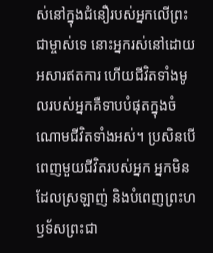ស់នៅក្នុងជំនឿរបស់អ្នកលើព្រះជាម្ចាស់ទេ នោះអ្នករស់នៅដោយអសារឥតការ ហើយជីវិតទាំងមូលរបស់អ្នកគឺទាបបំផុតក្នុងចំណោមជីវិតទាំងអស់។ ប្រសិនបើពេញមួយជីវិតរបស់អ្នក អ្នកមិនដែលស្រឡាញ់ និងបំពេញព្រះហឫទ័សព្រះជា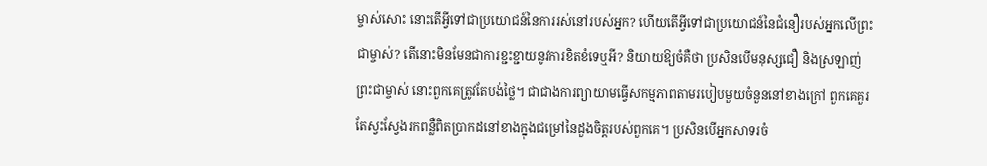ម្ចាស់សោះ នោះតើអ្វីទៅជាប្រយោជន៍នៃការរស់នៅរបស់អ្នក? ហើយតើអ្វីទៅជាប្រយោជន៍នៃជំនឿរបស់អ្នកលើព្រះជាម្ចាស់? តើនោះមិនមែនជាការខ្ជះខ្ជាយនូវការខិតខំទេឬអី? និយាយឱ្យចំគឺថា ប្រសិនបើមនុស្សជឿ និងស្រឡាញ់ព្រះជាម្ចាស់ នោះពួកគេត្រូវតែបង់ថ្លៃ។ ជាជាងការព្យាយាមធ្វើសកម្មភាពតាមរបៀបមួយចំនួននៅខាងក្រៅ ពួកគេគួរតែស្វះស្វែងរកពន្លឺពិតប្រាកដនៅខាងក្នុងជម្រៅនៃដួងចិត្តរបស់ពួកគេ។ ប្រសិនបើអ្នកសាទរចំ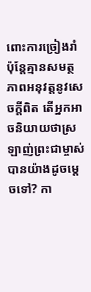ពោះការច្រៀងរាំ ប៉ុន្តែគ្មានសមត្ថភាពអនុវត្តនូវសេចក្តីពិត តើអ្នកអាចនិយាយថាស្រឡាញ់ព្រះជាម្ចាស់បានយ៉ាងដូចម្ដេចទៅ? កា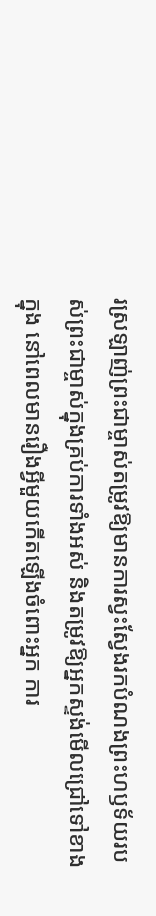រស្រឡាញ់ព្រះជាម្ចាស់តម្រូវឱ្យមានការស្វះស្វែងរកបំណងព្រះហឫទ័យរបស់ព្រះជាម្ចាស់ក្នុងគ្រប់ការទាំងអស់ និងតម្រូវឱ្យអ្នកស្ទង់មើលជ្រៅទៅខាងក្នុង នៅពេលមានរឿងអ្វីមួយកើតឡើងចំពោះអ្នក ការ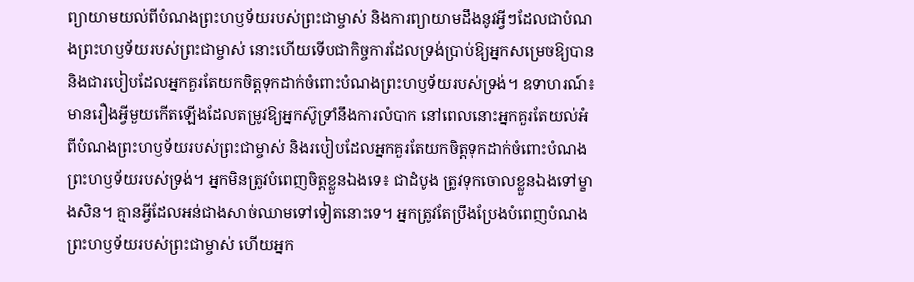ព្យាយាមយល់ពីបំណងព្រះហឫទ័យរបស់ព្រះជាម្ចាស់ និងការព្យាយាមដឹងនូវអ្វីៗដែលជាបំណងព្រះហឫទ័យរបស់ព្រះជាម្ចាស់ នោះហើយទើបជាកិច្ចការដែលទ្រង់ប្រាប់ឱ្យអ្នកសម្រេចឱ្យបាន និងជារបៀបដែលអ្នកគួរតែយកចិត្តទុកដាក់ចំពោះបំណងព្រះហឫទ័យរបស់ទ្រង់។ ឧទាហរណ៍៖ មានរឿងអ្វីមួយកើតឡើងដែលតម្រូវឱ្យអ្នកស៊ូទ្រាំនឹងការលំបាក នៅពេលនោះអ្នកគួរតែយល់អំពីបំណងព្រះហឫទ័យរបស់ព្រះជាម្ចាស់ និងរបៀបដែលអ្នកគួរតែយកចិត្តទុកដាក់ចំពោះបំណងព្រះហឫទ័យរបស់ទ្រង់។ អ្នកមិនត្រូវបំពេញចិត្តខ្លួនឯងទេ៖ ជាដំបូង ត្រូវទុកចោលខ្លួនឯងទៅម្ខាងសិន។ គ្មានអ្វីដែលអន់ជាងសាច់ឈាមទៅទៀតនោះទេ។ អ្នកត្រូវតែប្រឹងប្រែងបំពេញបំណងព្រះហឫទ័យរបស់ព្រះជាម្ចាស់ ហើយអ្នក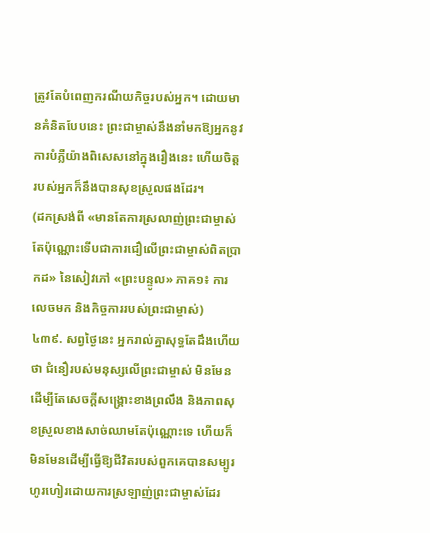ត្រូវតែបំពេញករណីយកិច្ចរបស់អ្នក។ ដោយមានគំនិតបែបនេះ ព្រះជាម្ចាស់នឹងនាំមកឱ្យអ្នកនូវការបំភ្លឺយ៉ាងពិសេសនៅក្នុងរឿងនេះ ហើយចិត្តរបស់អ្នកក៏នឹងបានសុខស្រួលផងដែរ។
(ដកស្រង់ពី «មានតែការស្រលាញ់ព្រះជាម្ចាស់តែប៉ុណ្ណោះទើបជាការជឿលើព្រះជាម្ចាស់ពិតប្រាកដ» នៃសៀវភៅ «ព្រះបន្ទូល» ភាគ១៖ ការលេចមក និងកិច្ចការរបស់ព្រះជាម្ចាស់)
៤៣៩. សព្វថ្ងៃនេះ អ្នករាល់គ្នាសុទ្ធតែដឹងហើយថា ជំនឿរបស់មនុស្សលើព្រះជាម្ចាស់ មិនមែនដើម្បីតែសេចក្ដីសង្រ្គោះខាងព្រលឹង និងភាពសុខស្រួលខាងសាច់ឈាមតែប៉ុណ្ណោះទេ ហើយក៏មិនមែនដើម្បីធ្វើឱ្យជីវិតរបស់ពួកគេបានសម្បូរហូរហៀរដោយការស្រឡាញ់ព្រះជាម្ចាស់ដែរ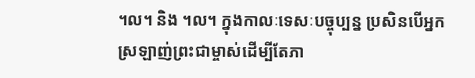។ល។ និង ។ល។ ក្នុងកាលៈទេសៈបច្ចុប្បន្ន ប្រសិនបើអ្នកស្រឡាញ់ព្រះជាម្ចាស់ដើម្បីតែភា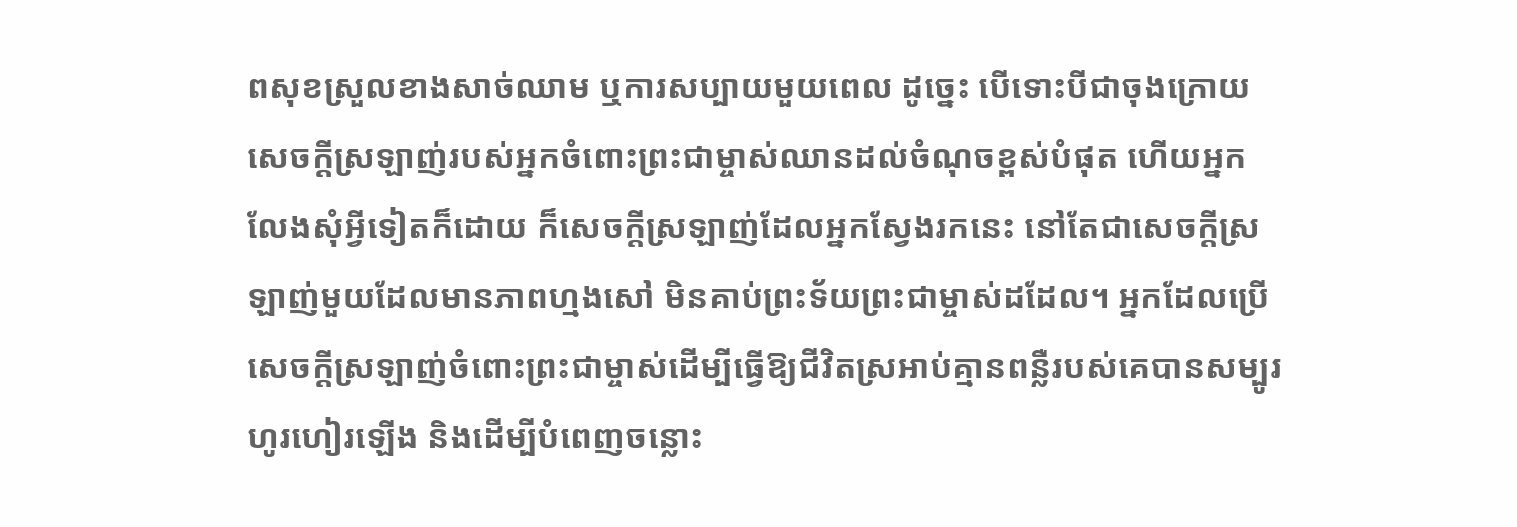ពសុខស្រួលខាងសាច់ឈាម ឬការសប្បាយមួយពេល ដូច្នេះ បើទោះបីជាចុងក្រោយ សេចក្តីស្រឡាញ់របស់អ្នកចំពោះព្រះជាម្ចាស់ឈានដល់ចំណុចខ្ពស់បំផុត ហើយអ្នកលែងសុំអ្វីទៀតក៏ដោយ ក៏សេចក្តីស្រឡាញ់ដែលអ្នកស្វែងរកនេះ នៅតែជាសេចក្តីស្រឡាញ់មួយដែលមានភាពហ្មងសៅ មិនគាប់ព្រះទ័យព្រះជាម្ចាស់ដដែល។ អ្នកដែលប្រើសេចក្តីស្រឡាញ់ចំពោះព្រះជាម្ចាស់ដើម្បីធ្វើឱ្យជីវិតស្រអាប់គ្មានពន្លឺរបស់គេបានសម្បូរហូរហៀរឡើង និងដើម្បីបំពេញចន្លោះ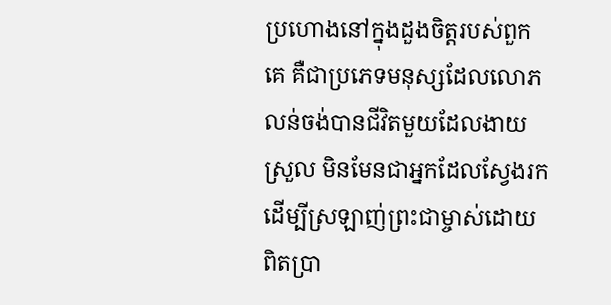ប្រហោងនៅក្នុងដួងចិត្តរបស់ពួកគេ គឺជាប្រភេទមនុស្សដែលលោភលន់ចង់បានជីវិតមួយដែលងាយស្រួល មិនមែនជាអ្នកដែលស្វែងរកដើម្បីស្រឡាញ់ព្រះជាម្ចាស់ដោយពិតប្រា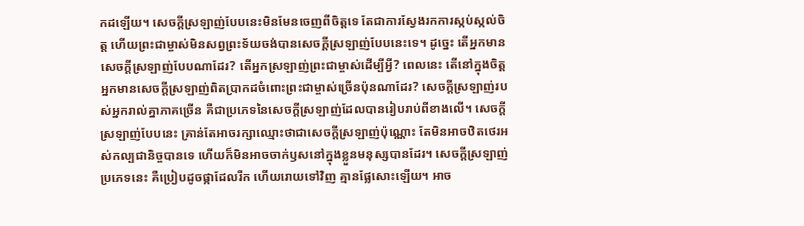កដឡើយ។ សេចក្ដីស្រឡាញ់បែបនេះមិនមែនចេញពីចិត្តទេ តែជាការស្វែងរកការស្កប់ស្កល់ចិត្ត ហើយព្រះជាម្ចាស់មិនសព្វព្រះទ័យចង់បានសេចក្ដីស្រឡាញ់បែបនេះទេ។ ដូច្នេះ តើអ្នកមានសេចក្តីស្រឡាញ់បែបណាដែរ? តើអ្នកស្រឡាញ់ព្រះជាម្ចាស់ដើម្បីអ្វី? ពេលនេះ តើនៅក្នុងចិត្តអ្នកមានសេចក្តីស្រឡាញ់ពិតប្រាកដចំពោះព្រះជាម្ចាស់ច្រើនប៉ុនណាដែរ? សេចក្តីស្រឡាញ់របស់អ្នករាល់គ្នាភាគច្រើន គឺជាប្រភេទនៃសេចក្ដីស្រឡាញ់ដែលបានរៀបរាប់ពីខាងលើ។ សេចក្តីស្រឡាញ់បែបនេះ គ្រាន់តែអាចរក្សាឈ្មោះថាជាសេចក្ដីស្រឡាញ់ប៉ុណ្ណោះ តែមិនអាចឋិតថេរអស់កល្បជានិច្ចបានទេ ហើយក៏មិនអាចចាក់ឫសនៅក្នុងខ្លួនមនុស្សបានដែរ។ សេចក្តីស្រឡាញ់ប្រភេទនេះ គឺប្រៀបដូចផ្កាដែលរីក ហើយរោយទៅវិញ គ្មានផ្លែសោះឡើយ។ អាច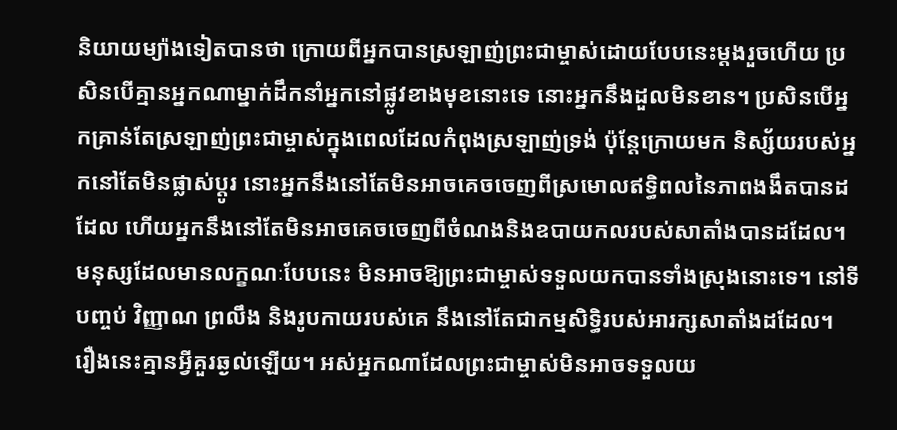និយាយម្យ៉ាងទៀតបានថា ក្រោយពីអ្នកបានស្រឡាញ់ព្រះជាម្ចាស់ដោយបែបនេះម្ដងរួចហើយ ប្រសិនបើគ្មានអ្នកណាម្នាក់ដឹកនាំអ្នកនៅផ្លូវខាងមុខនោះទេ នោះអ្នកនឹងដួលមិនខាន។ ប្រសិនបើអ្នកគ្រាន់តែស្រឡាញ់ព្រះជាម្ចាស់ក្នុងពេលដែលកំពុងស្រឡាញ់ទ្រង់ ប៉ុន្តែក្រោយមក និស្ស័យរបស់អ្នកនៅតែមិនផ្លាស់ប្តូរ នោះអ្នកនឹងនៅតែមិនអាចគេចចេញពីស្រមោលឥទ្ធិពលនៃភាពងងឹតបានដដែល ហើយអ្នកនឹងនៅតែមិនអាចគេចចេញពីចំណងនិងឧបាយកលរបស់សាតាំងបានដដែល។ មនុស្សដែលមានលក្ខណៈបែបនេះ មិនអាចឱ្យព្រះជាម្ចាស់ទទួលយកបានទាំងស្រុងនោះទេ។ នៅទីបញ្ចប់ វិញ្ញាណ ព្រលឹង និងរូបកាយរបស់គេ នឹងនៅតែជាកម្មសិទ្ធិរបស់អារក្សសាតាំងដដែល។ រឿងនេះគ្មានអ្វីគួរឆ្ងល់ឡើយ។ អស់អ្នកណាដែលព្រះជាម្ចាស់មិនអាចទទួលយ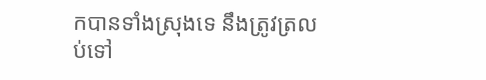កបានទាំងស្រុងទេ នឹងត្រូវត្រលប់ទៅ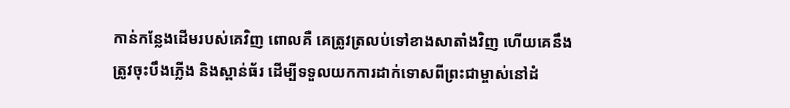កាន់កន្លែងដើមរបស់គេវិញ ពោលគឺ គេត្រូវត្រលប់ទៅខាងសាតាំងវិញ ហើយគេនឹងត្រូវចុះបឹងភ្លើង និងស្ពាន់ធ័រ ដើម្បីទទួលយកការដាក់ទោសពីព្រះជាម្ចាស់នៅដំ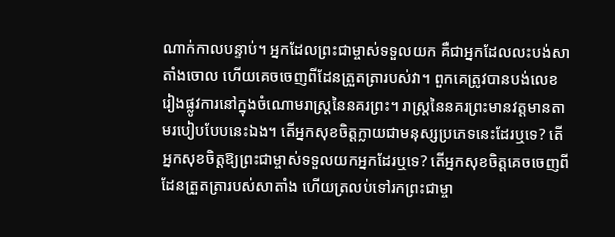ណាក់កាលបន្ទាប់។ អ្នកដែលព្រះជាម្ចាស់ទទួលយក គឺជាអ្នកដែលលះបង់សាតាំងចោល ហើយគេចចេញពីដែនត្រួតត្រារបស់វា។ ពួកគេត្រូវបានបង់លេខរៀងផ្លូវការនៅក្នុងចំណោមរាស្រ្តនៃនគរព្រះ។ រាស្រ្តនៃនគរព្រះមានវត្តមានតាមរបៀបបែបនេះឯង។ តើអ្នកសុខចិត្តក្លាយជាមនុស្សប្រភេទនេះដែរឬទេ? តើអ្នកសុខចិត្តឱ្យព្រះជាម្ចាស់ទទួលយកអ្នកដែរឬទេ? តើអ្នកសុខចិត្តគេចចេញពីដែនត្រួតត្រារបស់សាតាំង ហើយត្រលប់ទៅរកព្រះជាម្ចា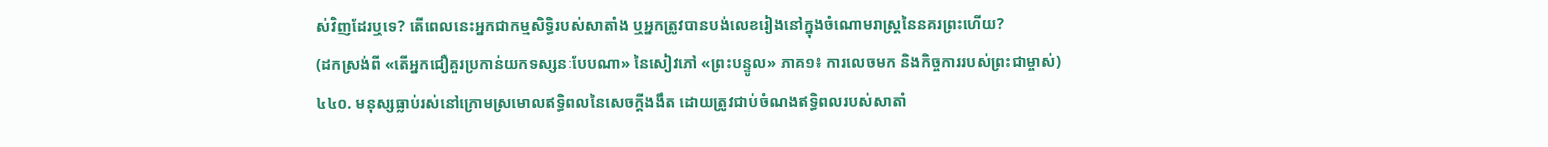ស់វិញដែរឬទេ? តើពេលនេះអ្នកជាកម្មសិទ្ធិរបស់សាតាំង ឬអ្នកត្រូវបានបង់លេខរៀងនៅក្នុងចំណោមរាស្រ្តនៃនគរព្រះហើយ?
(ដកស្រង់ពី «តើអ្នកជឿគួរប្រកាន់យកទស្សនៈបែបណា» នៃសៀវភៅ «ព្រះបន្ទូល» ភាគ១៖ ការលេចមក និងកិច្ចការរបស់ព្រះជាម្ចាស់)
៤៤០. មនុស្សធ្លាប់រស់នៅក្រោមស្រមោលឥទ្ធិពលនៃសេចក្ដីងងឹត ដោយត្រូវជាប់ចំណងឥទ្ធិពលរបស់សាតាំ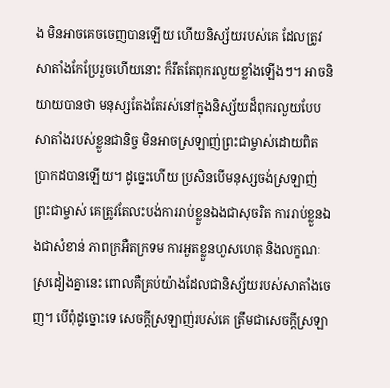ង មិនអាចគេចចេញបានឡើយ ហើយនិស្ស័យរបស់គេ ដែលត្រូវសាតាំងកែប្រែរួចហើយនោះ ក៏រឹតតែពុករលួយខ្លាំងឡើងៗ។ អាចនិយាយបានថា មនុស្សតែងតែរស់នៅក្នុងនិស្ស័យដ៏ពុករលួយបែបសាតាំងរបស់ខ្លួនជានិច្ច មិនអាចស្រឡាញ់ព្រះជាម្ចាស់ដោយពិតប្រាកដបានឡើយ។ ដូច្នេះហើយ ប្រសិនបើមនុស្សចង់ស្រឡាញ់ព្រះជាម្ចាស់ គេត្រូវតែលះបង់ការរាប់ខ្លួនឯងជាសុចរិត ការរាប់ខ្លួនឯងជាសំខាន់ ភាពក្រអឺតក្រទម ការអួតខ្លួនហួសហេតុ និងលក្ខណៈស្រដៀងគ្នានេះ ពោលគឺគ្រប់យ៉ាងដែលជានិស្ស័យរបស់សាតាំងចេញ។ បើពុំដូច្នោះទេ សេចក្ដីស្រឡាញ់របស់គេ ត្រឹមជាសេចក្ដីស្រឡា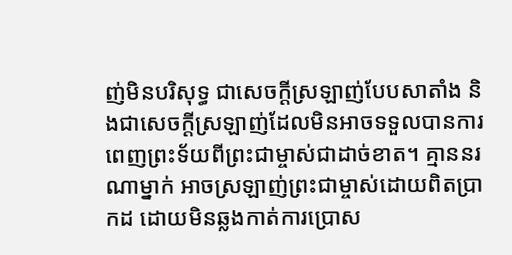ញ់មិនបរិសុទ្ធ ជាសេចក្ដីស្រឡាញ់បែបសាតាំង និងជាសេចក្ដីស្រឡាញ់ដែលមិនអាចទទួលបានការពេញព្រះទ័យពីព្រះជាម្ចាស់ជាដាច់ខាត។ គ្មាននរណាម្នាក់ អាចស្រឡាញ់ព្រះជាម្ចាស់ដោយពិតប្រាកដ ដោយមិនឆ្លងកាត់ការប្រោស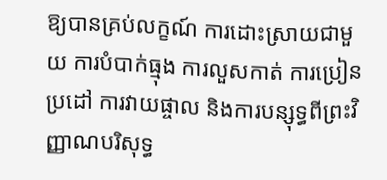ឱ្យបានគ្រប់លក្ខណ៍ ការដោះស្រាយជាមួយ ការបំបាក់ធ្មុង ការលួសកាត់ ការប្រៀនប្រដៅ ការវាយផ្ចាល និងការបន្សុទ្ធពីព្រះវិញ្ញាណបរិសុទ្ធ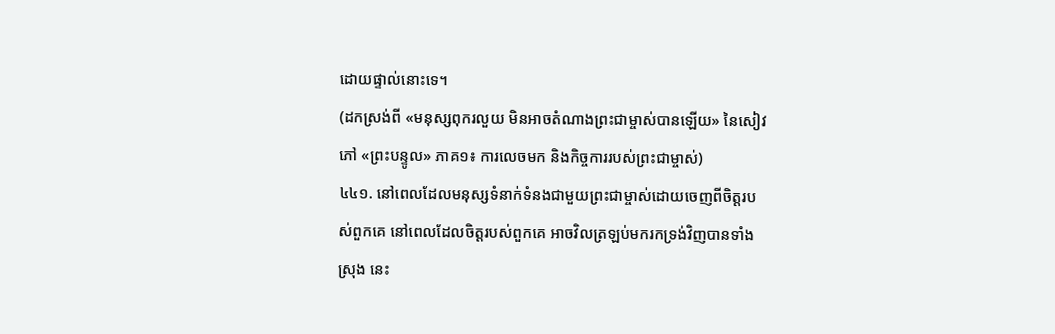ដោយផ្ទាល់នោះទេ។
(ដកស្រង់ពី «មនុស្សពុករលួយ មិនអាចតំណាងព្រះជាម្ចាស់បានឡើយ» នៃសៀវភៅ «ព្រះបន្ទូល» ភាគ១៖ ការលេចមក និងកិច្ចការរបស់ព្រះជាម្ចាស់)
៤៤១. នៅពេលដែលមនុស្សទំនាក់ទំនងជាមួយព្រះជាម្ចាស់ដោយចេញពីចិត្តរបស់ពួកគេ នៅពេលដែលចិត្តរបស់ពួកគេ អាចវិលត្រឡប់មករកទ្រង់វិញបានទាំងស្រុង នេះ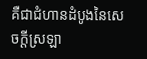គឺជាជំហានដំបូងនៃសេចក្តីស្រឡា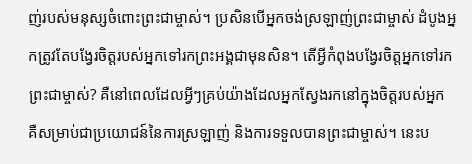ញ់របស់មនុស្សចំពោះព្រះជាម្ចាស់។ ប្រសិនបើអ្នកចង់ស្រឡាញ់ព្រះជាម្ចាស់ ដំបូងអ្នកត្រូវតែបង្វែរចិត្តរបស់អ្នកទៅរកព្រះអង្គជាមុនសិន។ តើអ្វីកំពុងបង្វែរចិត្តអ្នកទៅរកព្រះជាម្ចាស់? គឺនៅពេលដែលអ្វីៗគ្រប់យ៉ាងដែលអ្នកស្វែងរកនៅក្នុងចិត្តរបស់អ្នក គឺសម្រាប់ជាប្រយោជន៍នៃការស្រឡាញ់ និងការទទួលបានព្រះជាម្ចាស់។ នេះប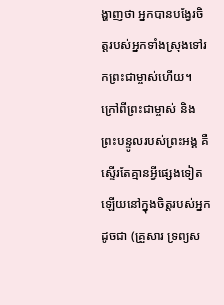ង្ហាញថា អ្នកបានបង្វែរចិត្តរបស់អ្នកទាំងស្រុងទៅរកព្រះជាម្ចាស់ហើយ។ ក្រៅពីព្រះជាម្ចាស់ និងព្រះបន្ទូលរបស់ព្រះអង្គ គឺស្ទើរតែគ្មានអ្វីផ្សេងទៀតឡើយនៅក្នុងចិត្តរបស់អ្នកដូចជា (គ្រួសារ ទ្រព្យស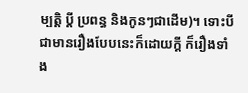ម្បត្តិ ប្តី ប្រពន្ធ និងកូនៗជាដើម)។ ទោះបីជាមានរឿងបែបនេះក៏ដោយក្តី ក៏រឿងទាំង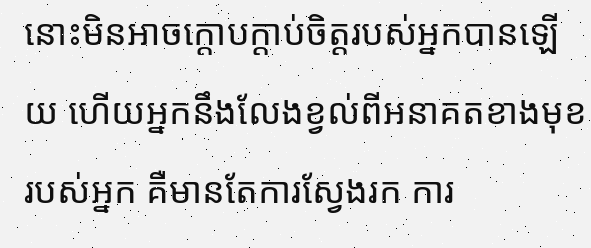នោះមិនអាចក្តោបក្តាប់ចិត្តរបស់អ្នកបានឡើយ ហើយអ្នកនឹងលែងខ្វល់ពីអនាគតខាងមុខរបស់អ្នក គឺមានតែការស្វែងរក ការ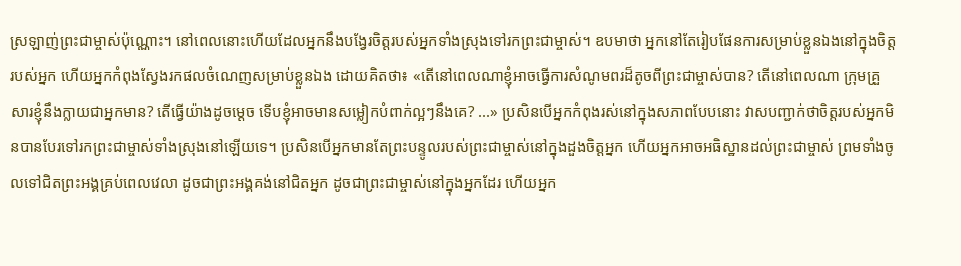ស្រឡាញ់ព្រះជាម្ចាស់ប៉ុណ្ណោះ។ នៅពេលនោះហើយដែលអ្នកនឹងបង្វែរចិត្តរបស់អ្នកទាំងស្រុងទៅរកព្រះជាម្ចាស់។ ឧបមាថា អ្នកនៅតែរៀបផែនការសម្រាប់ខ្លួនឯងនៅក្នុងចិត្តរបស់អ្នក ហើយអ្នកកំពុងស្វែងរកផលចំណេញសម្រាប់ខ្លួនឯង ដោយគិតថា៖ «តើនៅពេលណាខ្ញុំអាចធ្វើការសំណូមពរដ៏តូចពីព្រះជាម្ចាស់បាន? តើនៅពេលណា ក្រុមគ្រួសារខ្ញុំនឹងក្លាយជាអ្នកមាន? តើធ្វើយ៉ាងដូចម្តេច ទើបខ្ញុំអាចមានសម្លៀកបំពាក់ល្អៗនឹងគេ? ...» ប្រសិនបើអ្នកកំពុងរស់នៅក្នុងសភាពបែបនោះ វាសបញ្ជាក់ថាចិត្តរបស់អ្នកមិនបានបែរទៅរកព្រះជាម្ចាស់ទាំងស្រុងនៅឡើយទេ។ ប្រសិនបើអ្នកមានតែព្រះបន្ទូលរបស់ព្រះជាម្ចាស់នៅក្នុងដួងចិត្តអ្នក ហើយអ្នកអាចអធិស្ឋានដល់ព្រះជាម្ចាស់ ព្រមទាំងចូលទៅជិតព្រះអង្គគ្រប់ពេលវេលា ដូចជាព្រះអង្គគង់នៅជិតអ្នក ដូចជាព្រះជាម្ចាស់នៅក្នុងអ្នកដែរ ហើយអ្នក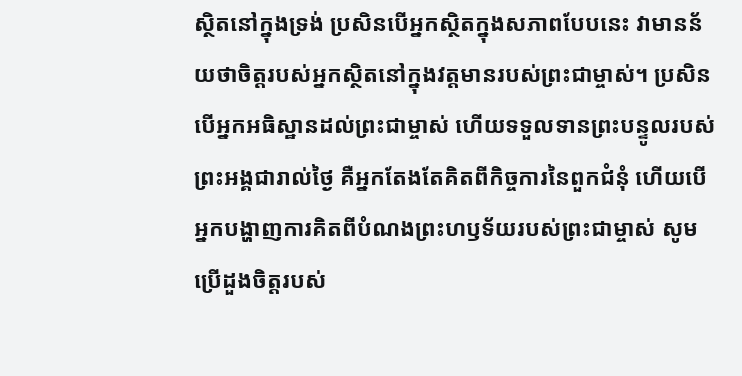ស្ថិតនៅក្នុងទ្រង់ ប្រសិនបើអ្នកស្ថិតក្នុងសភាពបែបនេះ វាមានន័យថាចិត្តរបស់អ្នកស្ថិតនៅក្នុងវត្តមានរបស់ព្រះជាម្ចាស់។ ប្រសិនបើអ្នកអធិស្ឋានដល់ព្រះជាម្ចាស់ ហើយទទួលទានព្រះបន្ទូលរបស់ព្រះអង្គជារាល់ថ្ងៃ គឺអ្នកតែងតែគិតពីកិច្ចការនៃពួកជំនុំ ហើយបើអ្នកបង្ហាញការគិតពីបំណងព្រះហឫទ័យរបស់ព្រះជាម្ចាស់ សូមប្រើដួងចិត្តរបស់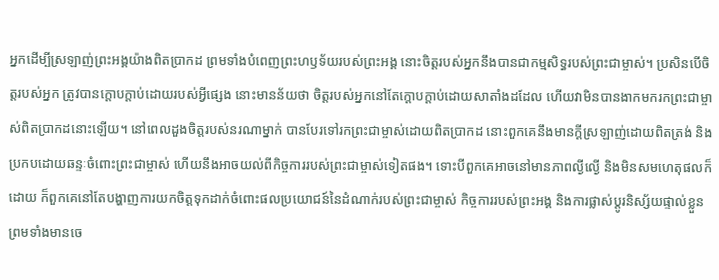អ្នកដើម្បីស្រឡាញ់ព្រះអង្គយ៉ាងពិតប្រាកដ ព្រមទាំងបំពេញព្រះហឫទ័យរបស់ព្រះអង្គ នោះចិត្តរបស់អ្នកនឹងបានជាកម្មសិទ្ធរបស់ព្រះជាម្ចាស់។ ប្រសិនបើចិត្តរបស់អ្នក ត្រូវបានក្តោបក្តាប់ដោយរបស់អ្វីផ្សេង នោះមានន័យថា ចិត្តរបស់អ្នកនៅតែក្តោបក្តាប់ដោយសាតាំងដដែល ហើយវាមិនបានងាកមករកព្រះជាម្ចាស់ពិតប្រាកដនោះឡើយ។ នៅពេលដួងចិត្តរបស់នរណាម្នាក់ បានបែរទៅរកព្រះជាម្ចាស់ដោយពិតប្រាកដ នោះពួកគេនឹងមានក្តីស្រឡាញ់ដោយពិតត្រង់ និងប្រកបដោយឆន្ទៈចំពោះព្រះជាម្ចាស់ ហើយនឹងអាចយល់ពីកិច្ចការរបស់ព្រះជាម្ចាស់ទៀតផង។ ទោះបីពួកគេអាចនៅមានភាពល្ងីល្ងើ និងមិនសមហេតុផលក៏ដោយ ក៏ពួកគេនៅតែបង្ហាញការយកចិត្តទុកដាក់ចំពោះផលប្រយោជន៍នៃដំណាក់របស់ព្រះជាម្ចាស់ កិច្ចការរបស់ព្រះអង្គ និងការផ្លាស់ប្តូរនិស្ស័យផ្ទាល់ខ្លួន ព្រមទាំងមានចេ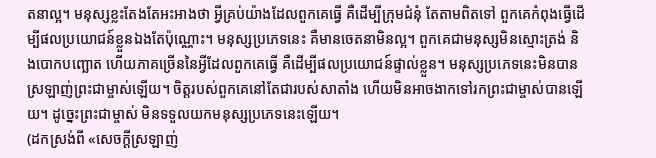តនាល្អ។ មនុស្សខ្លះតែងតែអះអាងថា អ្វីគ្រប់យ៉ាងដែលពួកគេធ្វើ គឺដើម្បីក្រុមជំនុំ តែតាមពិតទៅ ពួកគេកំពុងធ្វើដើម្បីផលប្រយោជន៍ខ្លួនឯងតែប៉ុណ្ណោះ។ មនុស្សប្រភេទនេះ គឺមានចេតនាមិនល្អ។ ពួកគេជាមនុស្សមិនស្មោះត្រង់ និងបោកបញ្ឆោត ហើយភាគច្រើននៃអ្វីដែលពួកគេធ្វើ គឺដើម្បីផលប្រយោជន៍ផ្ទាល់ខ្លួន។ មនុស្សប្រភេទនេះមិនបានស្រឡាញ់ព្រះជាម្ចាស់ឡើយ។ ចិត្តរបស់ពួកគេនៅតែជារបស់សាតាំង ហើយមិនអាចងាកទៅរកព្រះជាម្ចាស់បានឡើយ។ ដូច្នេះព្រះជាម្ចាស់ មិនទទួលយកមនុស្សប្រភេទនេះឡើយ។
(ដកស្រង់ពី «សេចក្ដីស្រឡាញ់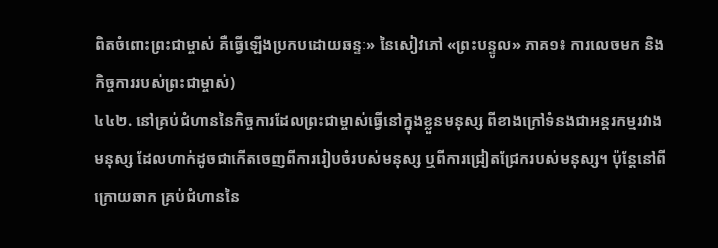ពិតចំពោះព្រះជាម្ចាស់ គឺធ្វើឡើងប្រកបដោយឆន្ទៈ» នៃសៀវភៅ «ព្រះបន្ទូល» ភាគ១៖ ការលេចមក និងកិច្ចការរបស់ព្រះជាម្ចាស់)
៤៤២. នៅគ្រប់ជំហាននៃកិច្ចការដែលព្រះជាម្ចាស់ធ្វើនៅក្នុងខ្លួនមនុស្ស ពីខាងក្រៅទំនងជាអន្តរកម្មរវាងមនុស្ស ដែលហាក់ដូចជាកើតចេញពីការរៀបចំរបស់មនុស្ស ឬពីការជ្រៀតជ្រែករបស់មនុស្ស។ ប៉ុន្តែនៅពីក្រោយឆាក គ្រប់ជំហាននៃ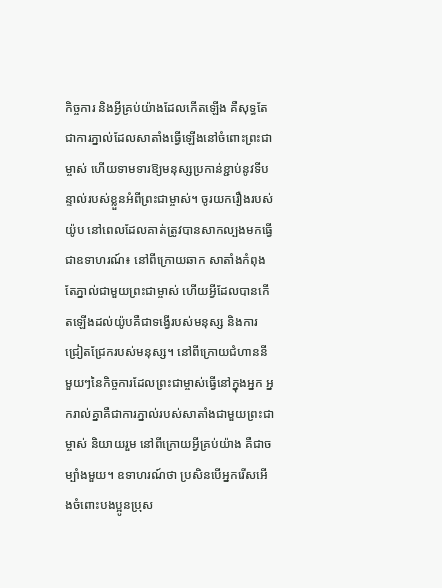កិច្ចការ និងអ្វីគ្រប់យ៉ាងដែលកើតឡើង គឺសុទ្ធតែជាការភ្នាល់ដែលសាតាំងធ្វើឡើងនៅចំពោះព្រះជាម្ចាស់ ហើយទាមទារឱ្យមនុស្សប្រកាន់ខ្ជាប់នូវទីបន្ទាល់របស់ខ្លួនអំពីព្រះជាម្ចាស់។ ចូរយករឿងរបស់យ៉ូប នៅពេលដែលគាត់ត្រូវបានសាកល្បងមកធ្វើជាឧទាហរណ៍៖ នៅពីក្រោយឆាក សាតាំងកំពុងតែភ្នាល់ជាមួយព្រះជាម្ចាស់ ហើយអ្វីដែលបានកើតឡើងដល់យ៉ូបគឺជាទង្វើរបស់មនុស្ស និងការជ្រៀតជ្រែករបស់មនុស្ស។ នៅពីក្រោយជំហាននីមួយៗនៃកិច្ចការដែលព្រះជាម្ចាស់ធ្វើនៅក្នុងអ្នក អ្នករាល់គ្នាគឺជាការភ្នាល់របស់សាតាំងជាមួយព្រះជាម្ចាស់ និយាយរួម នៅពីក្រោយអ្វីគ្រប់យ៉ាង គឺជាចម្បាំងមួយ។ ឧទាហរណ៍ថា ប្រសិនបើអ្នករើសអើងចំពោះបងប្អូនប្រុស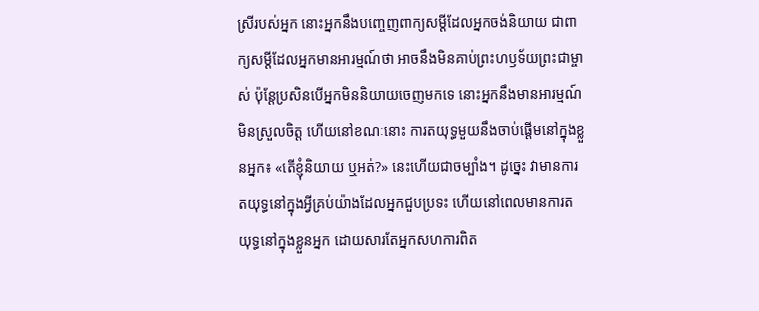ស្រីរបស់អ្នក នោះអ្នកនឹងបញ្ចេញពាក្យសម្ដីដែលអ្នកចង់និយាយ ជាពាក្យសម្ដីដែលអ្នកមានអារម្មណ៍ថា អាចនឹងមិនគាប់ព្រះហឫទ័យព្រះជាម្ចាស់ ប៉ុន្តែប្រសិនបើអ្នកមិននិយាយចេញមកទេ នោះអ្នកនឹងមានអារម្មណ៍មិនស្រួលចិត្ត ហើយនៅខណៈនោះ ការតយុទ្ធមួយនឹងចាប់ផ្ដើមនៅក្នុងខ្លួនអ្នក៖ «តើខ្ញុំនិយាយ ឬអត់?» នេះហើយជាចម្បាំង។ ដូច្នេះ វាមានការតយុទ្ធនៅក្នុងអ្វីគ្រប់យ៉ាងដែលអ្នកជួបប្រទះ ហើយនៅពេលមានការតយុទ្ធនៅក្នុងខ្លួនអ្នក ដោយសារតែអ្នកសហការពិត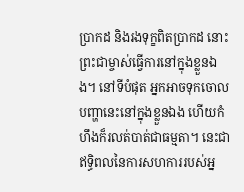ប្រាកដ និងរងទុក្ខពិតប្រាកដ នោះព្រះជាម្ចាស់ធ្វើការនៅក្នុងខ្លួនឯង។ នៅទីបំផុត អ្នកអាចទុកចោលបញ្ហានេះនៅក្នុងខ្លួនឯង ហើយកំហឹងក៏រលត់បាត់ជាធម្មតា។ នេះជាឥទ្ធិពលនៃការសហការរបស់អ្ន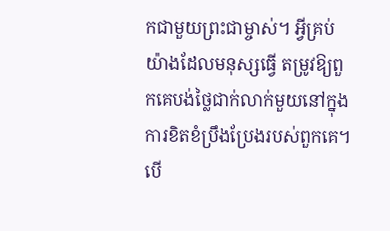កជាមួយព្រះជាម្ចាស់។ អ្វីគ្រប់យ៉ាងដែលមនុស្សធ្វើ តម្រូវឱ្យពួកគេបង់ថ្លៃជាក់លាក់មួយនៅក្នុងការខិតខំប្រឹងប្រែងរបស់ពួកគេ។ បើ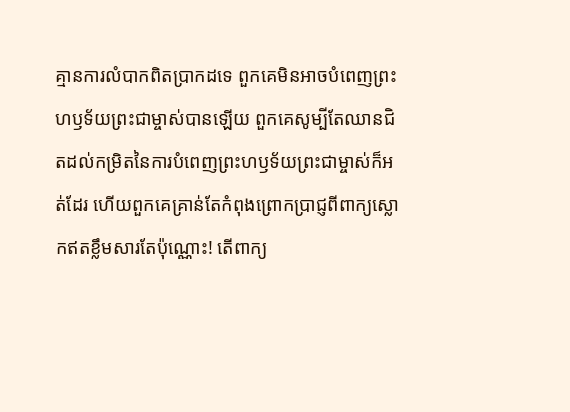គ្មានការលំបាកពិតប្រាកដទេ ពួកគេមិនអាចបំពេញព្រះហឫទ័យព្រះជាម្ចាស់បានឡើយ ពួកគេសូម្បីតែឈានជិតដល់កម្រិតនៃការបំពេញព្រះហឫទ័យព្រះជាម្ចាស់ក៏អត់ដែរ ហើយពួកគេគ្រាន់តែកំពុងព្រោកប្រាជ្ញពីពាក្យស្លោកឥតខ្លឹមសារតែប៉ុណ្ណោះ! តើពាក្យ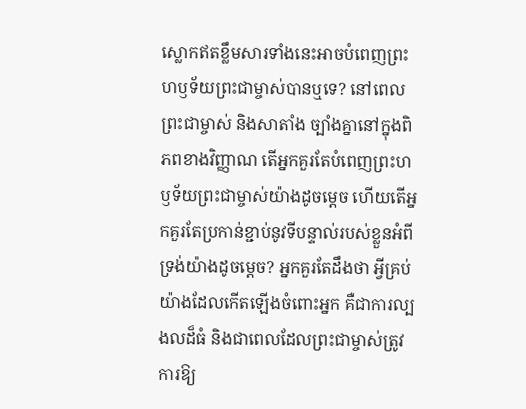ស្លោកឥតខ្លឹមសារទាំងនេះអាចបំពេញព្រះហឫទ័យព្រះជាម្ចាស់បានឬទេ? នៅពេលព្រះជាម្ចាស់ និងសាតាំង ច្បាំងគ្នានៅក្នុងពិភពខាងវិញ្ញាណ តើអ្នកគួរតែបំពេញព្រះហឫទ័យព្រះជាម្ចាស់យ៉ាងដូចម្តេច ហើយតើអ្នកគួរតែប្រកាន់ខ្ជាប់នូវទីបន្ទាល់របស់ខ្លួនអំពីទ្រង់យ៉ាងដូចម្តេច? អ្នកគួរតែដឹងថា អ្វីគ្រប់យ៉ាងដែលកើតឡើងចំពោះអ្នក គឺជាការល្បងលដ៏ធំ និងជាពេលដែលព្រះជាម្ចាស់ត្រូវការឱ្យ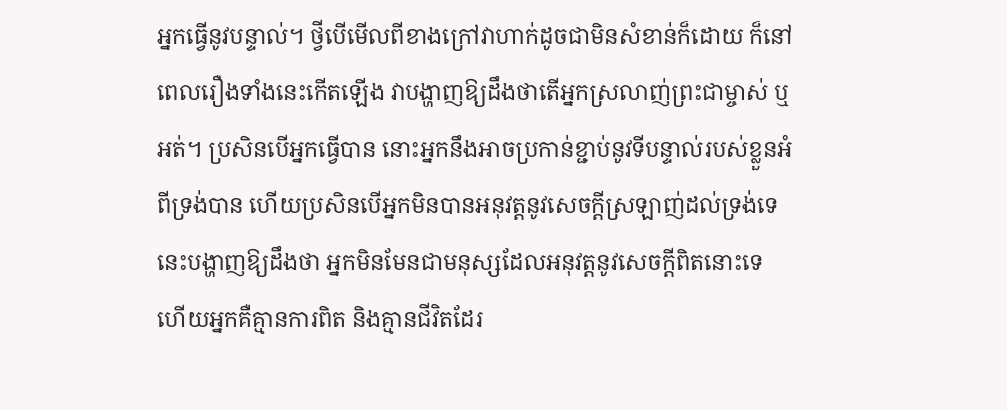អ្នកធ្វើនូវបន្ទាល់។ ថ្វីបើមើលពីខាងក្រៅវាហាក់ដូចជាមិនសំខាន់ក៏ដោយ ក៏នៅពេលរឿងទាំងនេះកើតឡើង វាបង្ហាញឱ្យដឹងថាតើអ្នកស្រលាញ់ព្រះជាម្ចាស់ ឬអត់។ ប្រសិនបើអ្នកធ្វើបាន នោះអ្នកនឹងអាចប្រកាន់ខ្ជាប់នូវទីបន្ទាល់របស់ខ្លួនអំពីទ្រង់បាន ហើយប្រសិនបើអ្នកមិនបានអនុវត្តនូវសេចក្ដីស្រឡាញ់ដល់ទ្រង់ទេ នេះបង្ហាញឱ្យដឹងថា អ្នកមិនមែនជាមនុស្សដែលអនុវត្តនូវសេចក្តីពិតនោះទេ ហើយអ្នកគឺគ្មានការពិត និងគ្មានជីវិតដែរ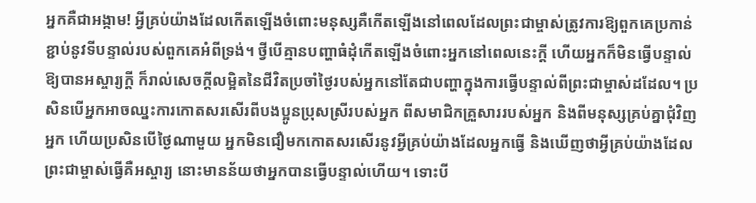អ្នកគឺជាអង្កាម! អ្វីគ្រប់យ៉ាងដែលកើតឡើងចំពោះមនុស្សគឺកើតឡើងនៅពេលដែលព្រះជាម្ចាស់ត្រូវការឱ្យពួកគេប្រកាន់ខ្ជាប់នូវទីបន្ទាល់របស់ពួកគេអំពីទ្រង់។ ថ្វីបើគ្មានបញ្ហាធំដុំកើតឡើងចំពោះអ្នកនៅពេលនេះក្ដី ហើយអ្នកក៏មិនធ្វើបន្ទាល់ឱ្យបានអស្ចារ្យក្ដី ក៏រាល់សេចក្ដីលម្អិតនៃជីវិតប្រចាំថ្ងៃរបស់អ្នកនៅតែជាបញ្ហាក្នុងការធ្វើបន្ទាល់ពីព្រះជាម្ចាស់ដដែល។ ប្រសិនបើអ្នកអាចឈ្នះការកោតសរសើរពីបងប្អូនប្រុសស្រីរបស់អ្នក ពីសមាជិកគ្រួសាររបស់អ្នក និងពីមនុស្សគ្រប់គ្នាជុំវិញអ្នក ហើយប្រសិនបើថ្ងៃណាមួយ អ្នកមិនជឿមកកោតសរសើរនូវអ្វីគ្រប់យ៉ាងដែលអ្នកធ្វើ និងឃើញថាអ្វីគ្រប់យ៉ាងដែលព្រះជាម្ចាស់ធ្វើគឺអស្ចារ្យ នោះមានន័យថាអ្នកបានធ្វើបន្ទាល់ហើយ។ ទោះបី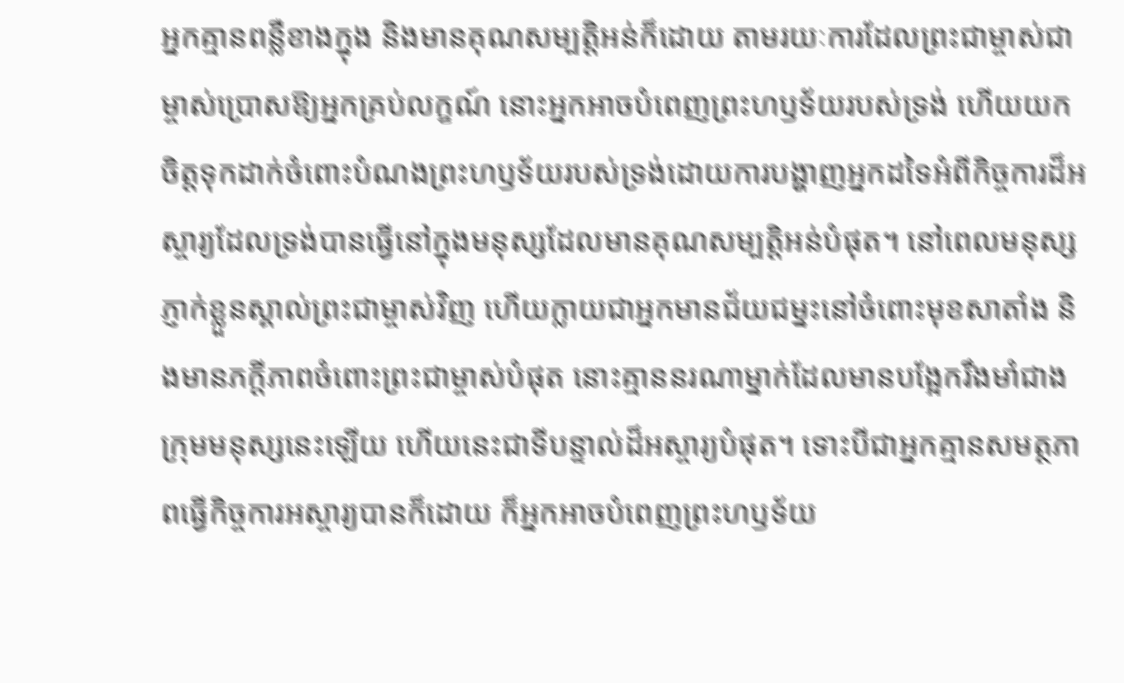អ្នកគ្មានពន្លឺខាងក្នុង និងមានគុណសម្បត្តិអន់ក៏ដោយ តាមរយៈការដែលព្រះជាម្ចាស់ជាម្ចាស់ប្រោសឱ្យអ្នកគ្រប់លក្ខណ៍ នោះអ្នកអាចបំពេញព្រះហឫទ័យរបស់ទ្រង់ ហើយយកចិត្តទុកដាក់ចំពោះបំណងព្រះហឫទ័យរបស់ទ្រង់ដោយការបង្ហាញអ្នកដទៃអំពីកិច្ចការដ៏អស្ចារ្យដែលទ្រង់បានធ្វើនៅក្នុងមនុស្សដែលមានគុណសម្បត្តិអន់បំផុត។ នៅពេលមនុស្សភ្ញាក់ខ្លួនស្គាល់ព្រះជាម្ចាស់វិញ ហើយក្លាយជាអ្នកមានជ័យជម្នះនៅចំពោះមុខសាតាំង និងមានភក្ដីភាពចំពោះព្រះជាម្ចាស់បំផុត នោះគ្មាននរណាម្នាក់ដែលមានបង្អែករឹងមាំជាងក្រុមមនុស្សនេះឡើយ ហើយនេះជាទីបន្ទាល់ដ៏អស្ចារ្យបំផុត។ ទោះបីជាអ្នកគ្មានសមត្ថភាពធ្វើកិច្ចការអស្ចារ្យបានក៏ដោយ ក៏អ្នកអាចបំពេញព្រះហឫទ័យ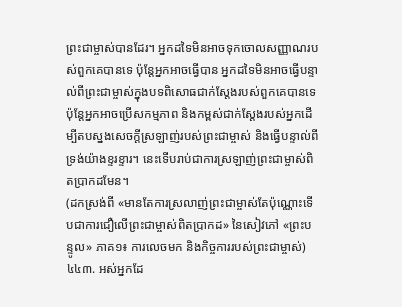ព្រះជាម្ចាស់បានដែរ។ អ្នកដទៃមិនអាចទុកចោលសញ្ញាណរបស់ពួកគេបានទេ ប៉ុន្តែអ្នកអាចធ្វើបាន អ្នកដទៃមិនអាចធ្វើបន្ទាល់ពីព្រះជាម្ចាស់ក្នុងបទពិសោធជាក់ស្តែងរបស់ពួកគេបានទេ ប៉ុន្តែអ្នកអាចប្រើសកម្មភាព និងកម្ពស់ជាក់ស្ដែងរបស់អ្នកដើម្បីតបស្នងសេចក្ដីស្រឡាញ់របស់ព្រះជាម្ចាស់ និងធ្វើបន្ទាល់ពីទ្រង់យ៉ាងខ្ទរខ្ទារ។ នេះទើបរាប់ជាការស្រឡាញ់ព្រះជាម្ចាស់ពិតប្រាកដមែន។
(ដកស្រង់ពី «មានតែការស្រលាញ់ព្រះជាម្ចាស់តែប៉ុណ្ណោះទើបជាការជឿលើព្រះជាម្ចាស់ពិតប្រាកដ» នៃសៀវភៅ «ព្រះបន្ទូល» ភាគ១៖ ការលេចមក និងកិច្ចការរបស់ព្រះជាម្ចាស់)
៤៤៣. អស់អ្នកដែ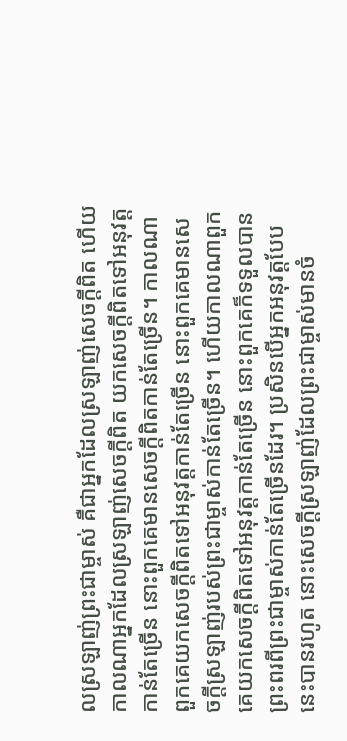លស្រឡាញ់ព្រះជាម្ចាស់ គឺជាអ្នកដែលស្រឡាញ់សេចក្ដីពិត ហើយកាលណាអ្នកដែលស្រឡាញ់សេចក្តីពិត យកសេចក្តីពិតទៅអនុវត្តកាន់តែច្រើន នោះពួកគេមានសេចក្តីពិតកាន់តែច្រើន។ កាលណាពួកគេយកសេចក្តីពិតទៅអនុវត្តកាន់តែច្រើន នោះពួកគេមានសេចក្តីស្រឡាញ់របស់ព្រះជាម្ចាស់កាន់តែច្រើន។ ហើយកាលណាពួកគេយកសេចក្ដីពិតទៅអនុវត្តកាន់តែច្រើន នោះពួកគេក៏ទទួលបានព្រះពរពីព្រះជាម្ចាស់កាន់តែច្រើនដែរ។ ប្រសិនបើអ្នកអនុវត្តបែបនេះបានរហូត នោះសេចក្ដីស្រឡាញ់ដែលព្រះជាម្ចាស់មានចំ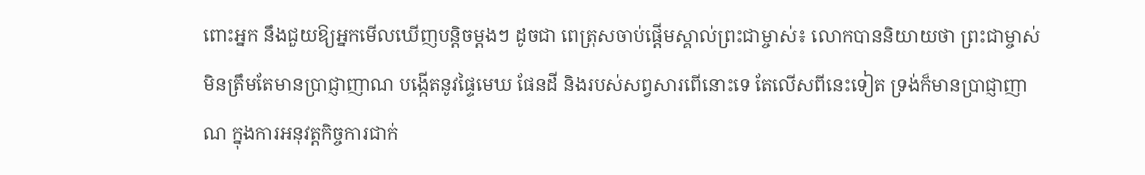ពោះអ្នក នឹងជួយឱ្យអ្នកមើលឃើញបន្តិចម្ដងៗ ដូចជា ពេត្រុសចាប់ផ្ដើមស្គាល់ព្រះជាម្ចាស់៖ លោកបាននិយាយថា ព្រះជាម្ចាស់មិនត្រឹមតែមានប្រាជ្ញាញាណ បង្កើតនូវផ្ទៃមេឃ ផែនដី និងរបស់សព្វសារពើនោះទេ តែលើសពីនេះទៀត ទ្រង់ក៏មានប្រាជ្ញាញាណ ក្នុងការអនុវត្តកិច្ចការជាក់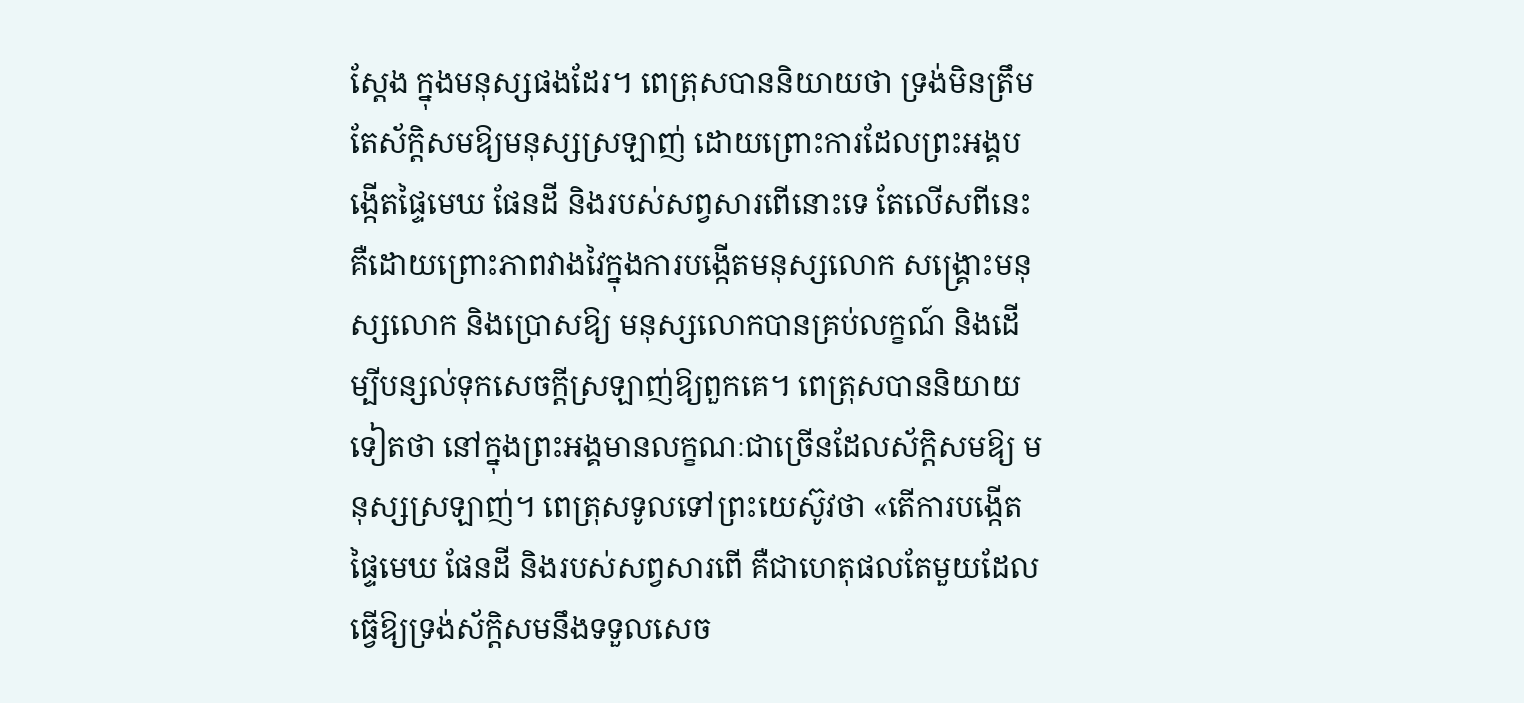ស្តែង ក្នុងមនុស្សផងដែរ។ ពេត្រុសបាននិយាយថា ទ្រង់មិនត្រឹមតែស័ក្ដិសមឱ្យមនុស្សស្រឡាញ់ ដោយព្រោះការដែលព្រះអង្គបង្កើតផ្ទៃមេឃ ផែនដី និងរបស់សព្វសារពើនោះទេ តែលើសពីនេះ គឺដោយព្រោះភាពវាងវៃក្នុងការបង្កើតមនុស្សលោក សង្គ្រោះមនុស្សលោក និងប្រោសឱ្យ មនុស្សលោកបានគ្រប់លក្ខណ៍ និងដើម្បីបន្សល់ទុកសេចក្ដីស្រឡាញ់ឱ្យពួកគេ។ ពេត្រុសបាននិយាយទៀតថា នៅក្នុងព្រះអង្គមានលក្ខណៈជាច្រើនដែលស័ក្ដិសមឱ្យ មនុស្សស្រឡាញ់។ ពេត្រុសទូលទៅព្រះយេស៊ូវថា «តើការបង្កើតផ្ទៃមេឃ ផែនដី និងរបស់សព្វសារពើ គឺជាហេតុផលតែមួយដែលធ្វើឱ្យទ្រង់ស័ក្ដិសមនឹងទទួលសេច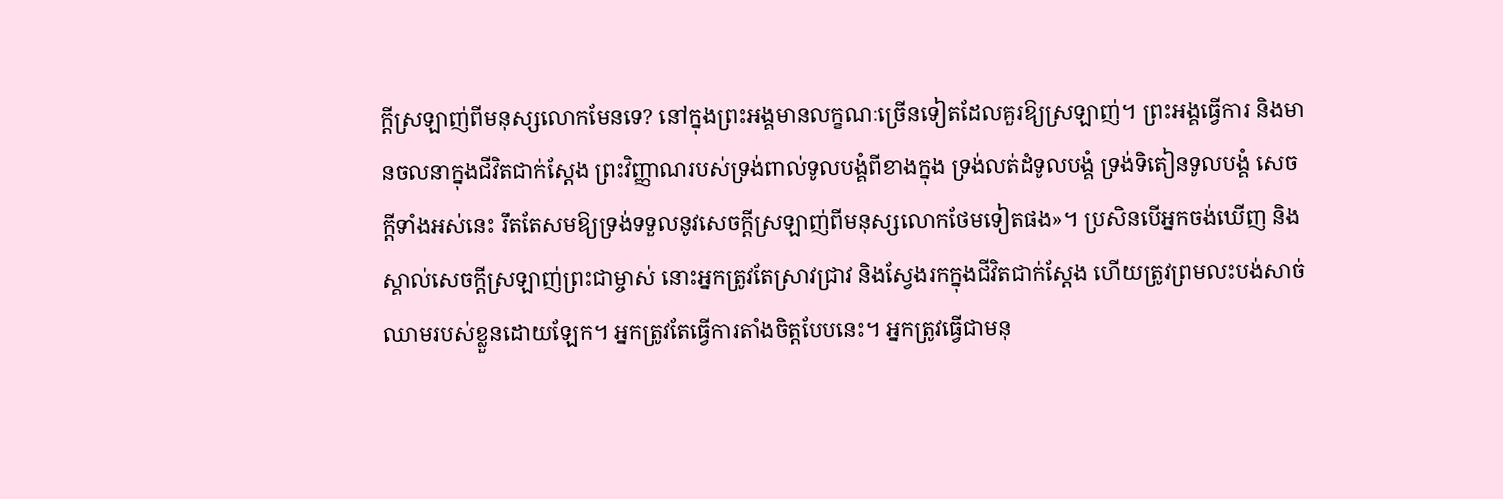ក្ដីស្រឡាញ់ពីមនុស្សលោកមែនទេ? នៅក្នុងព្រះអង្គមានលក្ខណៈច្រើនទៀតដែលគួរឱ្យស្រឡាញ់។ ព្រះអង្គធ្វើការ និងមានចលនាក្នុងជីវិតជាក់ស្ដែង ព្រះវិញ្ញាណរបស់ទ្រង់ពាល់ទូលបង្គំពីខាងក្នុង ទ្រង់លត់ដំទូលបង្គំ ទ្រង់ទិតៀនទូលបង្គំ សេចក្ដីទាំងអស់នេះ រឹតតែសមឱ្យទ្រង់ទទួលនូវសេចក្ដីស្រឡាញ់ពីមនុស្សលោកថែមទៀតផង»។ ប្រសិនបើអ្នកចង់ឃើញ និងស្គាល់សេចក្ដីស្រឡាញ់ព្រះជាម្ចាស់ នោះអ្នកត្រូវតែស្រាវជ្រាវ និងស្វែងរកក្នុងជីវិតជាក់ស្ដែង ហើយត្រូវព្រមលះបង់សាច់ឈាមរបស់ខ្លួនដោយឡែក។ អ្នកត្រូវតែធ្វើការតាំងចិត្តបែបនេះ។ អ្នកត្រូវធ្វើជាមនុ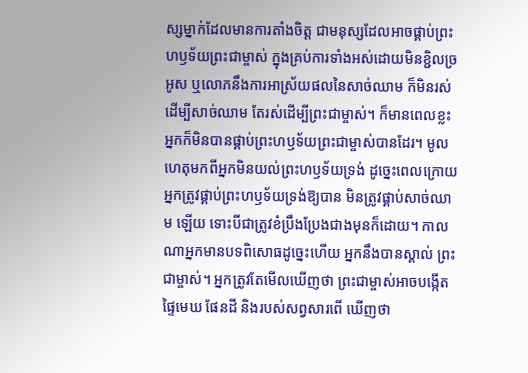ស្សម្នាក់ដែលមានការតាំងចិត្ត ជាមនុស្សដែលអាចផ្គាប់ព្រះហឫទ័យព្រះជាម្ចាស់ ក្នុងគ្រប់ការទាំងអស់ដោយមិនខ្ជិលច្រអូស ឬលោភនឹងការអាស្រ័យផលនៃសាច់ឈាម ក៏មិនរស់ដើម្បីសាច់ឈាម តែរស់ដើម្បីព្រះជាម្ចាស់។ ក៏មានពេលខ្លះ អ្នកក៏មិនបានផ្គាប់ព្រះហឫទ័យព្រះជាម្ចាស់បានដែរ។ មូលហេតុមកពីអ្នកមិនយល់ព្រះហឫទ័យទ្រង់ ដូច្នេះពេលក្រោយ អ្នកត្រូវផ្គាប់ព្រះហឫទ័យទ្រង់ឱ្យបាន មិនត្រូវផ្គាប់សាច់ឈាម ឡើយ ទោះបីជាត្រូវខំប្រឹងប្រែងជាងមុនក៏ដោយ។ កាលណាអ្នកមានបទពិសោធដូច្នេះហើយ អ្នកនឹងបានស្គាល់ ព្រះជាម្ចាស់។ អ្នកត្រូវតែមើលឃើញថា ព្រះជាម្ចាស់អាចបង្កើតផ្ទៃមេឃ ផែនដី និងរបស់សព្វសារពើ ឃើញថា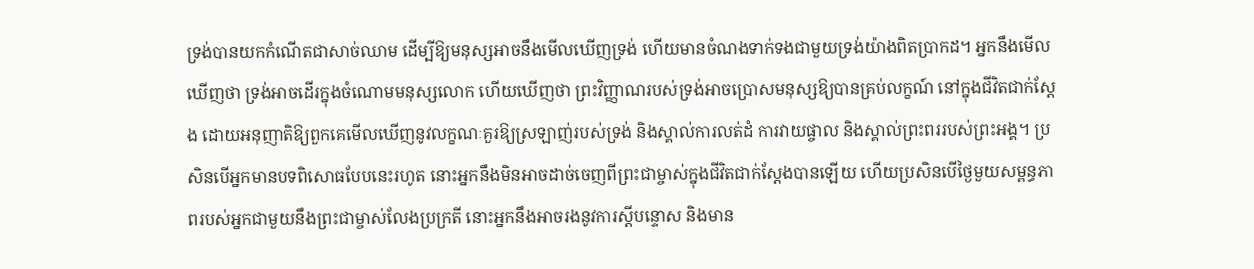ទ្រង់បានយកកំណើតជាសាច់ឈាម ដើម្បីឱ្យមនុស្សអាចនឹងមើលឃើញទ្រង់ ហើយមានចំណងទាក់ទងជាមួយទ្រង់យ៉ាងពិតប្រាកដ។ អ្នកនឹងមើលឃើញថា ទ្រង់អាចដើរក្នុងចំណោមមនុស្សលោក ហើយឃើញថា ព្រះវិញ្ញាណរបស់ទ្រង់អាចប្រោសមនុស្សឱ្យបានគ្រប់លក្ខណ៍ នៅក្នុងជីវិតជាក់ស្ដែង ដោយអនុញាតិឱ្យពួកគេមើលឃើញនូវលក្ខណៈគួរឱ្យស្រឡាញ់របស់ទ្រង់ និងស្គាល់ការលត់ដំ ការវាយផ្ចាល និងស្គាល់ព្រះពររបស់ព្រះអង្គ។ ប្រសិនបើអ្នកមានបទពិសោធបែបនេះរហូត នោះអ្នកនឹងមិនអាចដាច់ចេញពីព្រះជាម្ចាស់ក្នុងជីវិតជាក់ស្ដែងបានឡើយ ហើយប្រសិនបើថ្ងៃមួយសម្ពន្ធភាពរបស់អ្នកជាមួយនឹងព្រះជាម្ចាស់លែងប្រក្រតី នោះអ្នកនឹងអាចរងនូវការស្ដីបន្ទោស និងមាន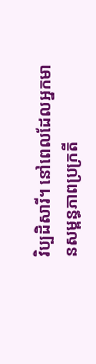វិប្បដិសារី។ នៅពេលដែលអ្នកមានសម្ពន្ធភាពប្រក្រតី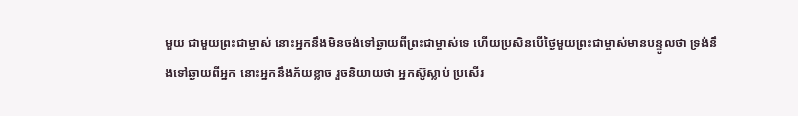មួយ ជាមួយព្រះជាម្ចាស់ នោះអ្នកនឹងមិនចង់ទៅឆ្ងាយពីព្រះជាម្ចាស់ទេ ហើយប្រសិនបើថ្ងៃមួយព្រះជាម្ចាស់មានបន្ទូលថា ទ្រង់នឹងទៅឆ្ងាយពីអ្នក នោះអ្នកនឹងភ័យខ្លាច រួចនិយាយថា អ្នកស៊ូស្លាប់ ប្រសើរ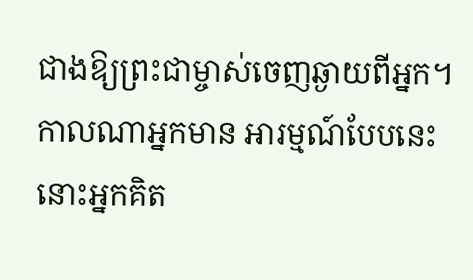ជាងឱ្យព្រះជាម្ចាស់ចេញឆ្ងាយពីអ្នក។ កាលណាអ្នកមាន អារម្មណ៍បែបនេះ នោះអ្នកគិត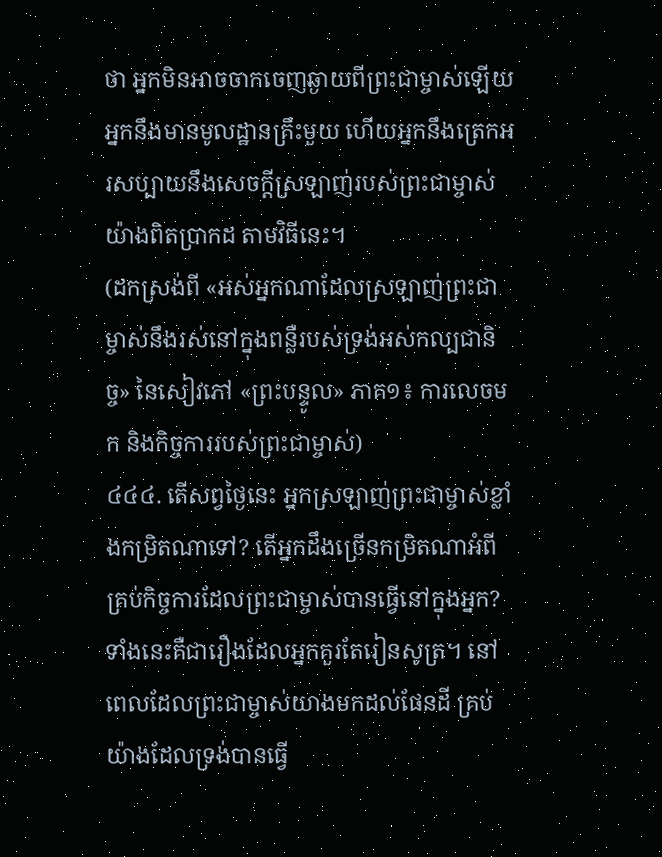ថា អ្នកមិនអាចចាកចេញឆ្ងាយពីព្រះជាម្ចាស់ឡើយ អ្នកនឹងមានមូលដ្ឋានគ្រឹះមួយ ហើយអ្នកនឹងត្រេកអរសប្បាយនឹងសេចក្ដីស្រឡាញ់របស់ព្រះជាម្ចាស់ យ៉ាងពិតប្រាកដ តាមវិធីនេះ។
(ដកស្រង់ពី «អស់អ្នកណាដែលស្រឡាញ់ព្រះជាម្ចាស់នឹងរស់នៅក្នុងពន្លឺរបស់ទ្រង់អស់កល្បជានិច្ច» នៃសៀវភៅ «ព្រះបន្ទូល» ភាគ១៖ ការលេចមក និងកិច្ចការរបស់ព្រះជាម្ចាស់)
៤៤៤. តើសព្វថ្ងៃនេះ អ្នកស្រឡាញ់ព្រះជាម្ចាស់ខ្លាំងកម្រិតណាទៅ? តើអ្នកដឹងច្រើនកម្រិតណាអំពីគ្រប់កិច្ចការដែលព្រះជាម្ចាស់បានធ្វើនៅក្នុងអ្នក? ទាំងនេះគឺជារឿងដែលអ្នកគួរតែរៀនសូត្រ។ នៅពេលដែលព្រះជាម្ចាស់យាងមកដល់ផែនដី គ្រប់យ៉ាងដែលទ្រង់បានធ្វើ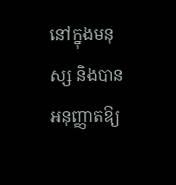នៅក្នុងមនុស្ស និងបានអនុញ្ញាតឱ្យ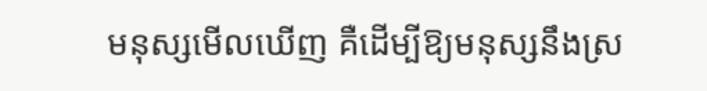មនុស្សមើលឃើញ គឺដើម្បីឱ្យមនុស្សនឹងស្រ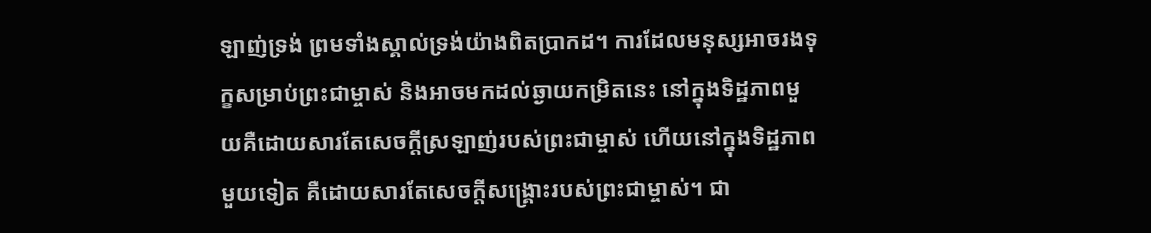ឡាញ់ទ្រង់ ព្រមទាំងស្គាល់ទ្រង់យ៉ាងពិតប្រាកដ។ ការដែលមនុស្សអាចរងទុក្ខសម្រាប់ព្រះជាម្ចាស់ និងអាចមកដល់ឆ្ងាយកម្រិតនេះ នៅក្នុងទិដ្ឋភាពមួយគឺដោយសារតែសេចក្តីស្រឡាញ់របស់ព្រះជាម្ចាស់ ហើយនៅក្នុងទិដ្ឋភាពមួយទៀត គឺដោយសារតែសេចក្តីសង្រ្គោះរបស់ព្រះជាម្ចាស់។ ជា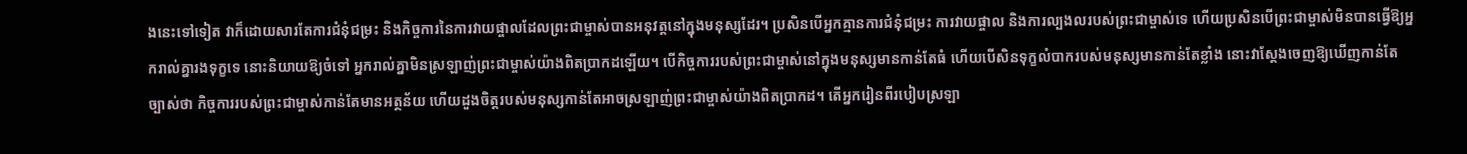ងនេះទៅទៀត វាក៏ដោយសារតែការជំនុំជម្រះ និងកិច្ចការនៃការវាយផ្ចាលដែលព្រះជាម្ចាស់បានអនុវត្តនៅក្នុងមនុស្សដែរ។ ប្រសិនបើអ្នកគ្មានការជំនុំជម្រះ ការវាយផ្ចាល និងការល្បងលរបស់ព្រះជាម្ចាស់ទេ ហើយប្រសិនបើព្រះជាម្ចាស់មិនបានធ្វើឱ្យអ្នករាល់គ្នារងទុក្ខទេ នោះនិយាយឱ្យចំទៅ អ្នករាល់គ្នាមិនស្រឡាញ់ព្រះជាម្ចាស់យ៉ាងពិតប្រាកដឡើយ។ បើកិច្ចការរបស់ព្រះជាម្ចាស់នៅក្នុងមនុស្សមានកាន់តែធំ ហើយបើសិនទុក្ខលំបាករបស់មនុស្សមានកាន់តែខ្លាំង នោះវាស្ដែងចេញឱ្យឃើញកាន់តែច្បាស់ថា កិច្ចការរបស់ព្រះជាម្ចាស់កាន់តែមានអត្ថន័យ ហើយដួងចិត្តរបស់មនុស្សកាន់តែអាចស្រឡាញ់ព្រះជាម្ចាស់យ៉ាងពិតប្រាកដ។ តើអ្នករៀនពីរបៀបស្រឡា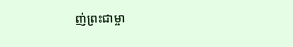ញ់ព្រះជាម្ចា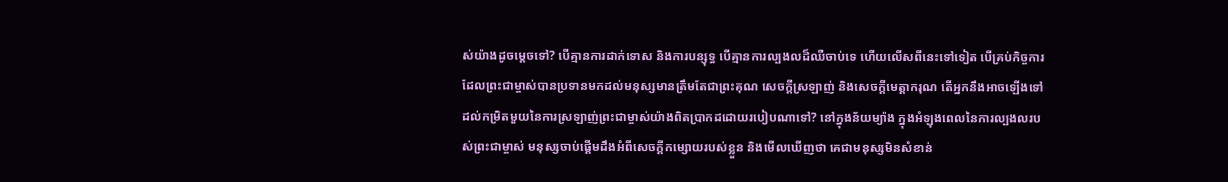ស់យ៉ាងដូចម្ដេចទៅ? បើគ្មានការដាក់ទោស និងការបន្សុទ្ធ បើគ្មានការល្បងលដ៏ឈឺចាប់ទេ ហើយលើសពីនេះទៅទៀត បើគ្រប់កិច្ចការដែលព្រះជាម្ចាស់បានប្រទានមកដល់មនុស្សមានត្រឹមតែជាព្រះគុណ សេចក្តីស្រឡាញ់ និងសេចក្តីមេត្តាករុណ តើអ្នកនឹងអាចឡើងទៅដល់កម្រិតមួយនៃការស្រឡាញ់ព្រះជាម្ចាស់យ៉ាងពិតប្រាកដដោយរបៀបណាទៅ? នៅក្នុងន័យម្យ៉ាង ក្នុងអំឡុងពេលនៃការល្បងលរបស់ព្រះជាម្ចាស់ មនុស្សចាប់ផ្ដើមដឹងអំពីសេចក្តីកម្សោយរបស់ខ្លួន និងមើលឃើញថា គេជាមនុស្សមិនសំខាន់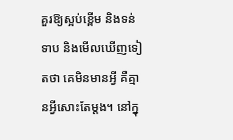គួរឱ្យស្អប់ខ្ពើម និងទន់ទាប និងមើលឃើញទៀតថា គេមិនមានអ្វី គឺគ្មានអ្វីសោះតែម្ដង។ នៅក្នុ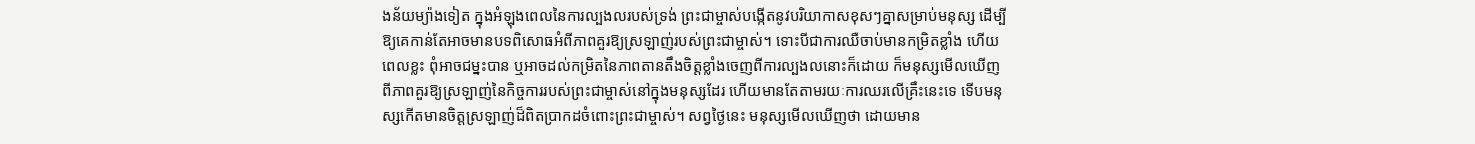ងន័យម្យ៉ាងទៀត ក្នុងអំឡុងពេលនៃការល្បងលរបស់ទ្រង់ ព្រះជាម្ចាស់បង្កើតនូវបរិយាកាសខុសៗគ្នាសម្រាប់មនុស្ស ដើម្បីឱ្យគេកាន់តែអាចមានបទពិសោធអំពីភាពគួរឱ្យស្រឡាញ់របស់ព្រះជាម្ចាស់។ ទោះបីជាការឈឺចាប់មានកម្រិតខ្លាំង ហើយពេលខ្លះ ពុំអាចជម្នះបាន ឬអាចដល់កម្រិតនៃភាពតានតឹងចិត្តខ្លាំងចេញពីការល្បងលនោះក៏ដោយ ក៏មនុស្សមើលឃើញពីភាពគួរឱ្យស្រឡាញ់នៃកិច្ចការរបស់ព្រះជាម្ចាស់នៅក្នុងមនុស្សដែរ ហើយមានតែតាមរយៈការឈរលើគ្រឹះនេះទេ ទើបមនុស្សកើតមានចិត្តស្រឡាញ់ដ៏ពិតប្រាកដចំពោះព្រះជាម្ចាស់។ សព្វថ្ងៃនេះ មនុស្សមើលឃើញថា ដោយមាន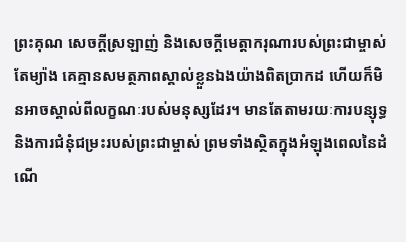ព្រះគុណ សេចក្តីស្រឡាញ់ និងសេចក្តីមេត្តាករុណារបស់ព្រះជាម្ចាស់តែម្យ៉ាង គេគ្មានសមត្ថភាពស្គាល់ខ្លួនឯងយ៉ាងពិតប្រាកដ ហើយក៏មិនអាចស្គាល់ពីលក្ខណៈរបស់មនុស្សដែរ។ មានតែតាមរយៈការបន្សុទ្ធ និងការជំនុំជម្រះរបស់ព្រះជាម្ចាស់ ព្រមទាំងស្ថិតក្នុងអំឡុងពេលនៃដំណើ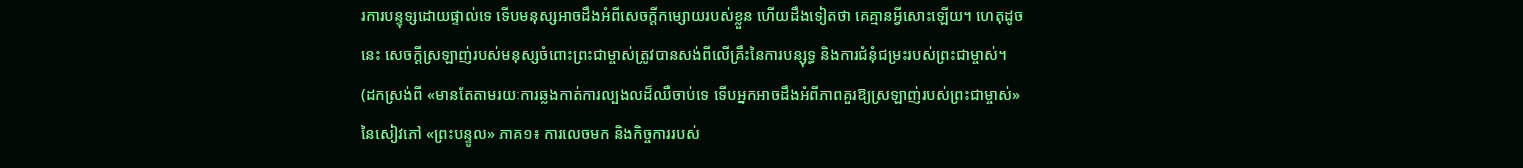រការបន្ទុទ្សដោយផ្ទាល់ទេ ទើបមនុស្សអាចដឹងអំពីសេចក្តីកម្សោយរបស់ខ្លួន ហើយដឹងទៀតថា គេគ្មានអ្វីសោះឡើយ។ ហេតុដូចនេះ សេចក្តីស្រឡាញ់របស់មនុស្សចំពោះព្រះជាម្ចាស់ត្រូវបានសង់ពីលើគ្រឹះនៃការបន្សុទ្ធ និងការជំនុំជម្រះរបស់ព្រះជាម្ចាស់។
(ដកស្រង់ពី «មានតែតាមរយៈការឆ្លងកាត់ការល្បងលដ៏ឈឺចាប់ទេ ទើបអ្នកអាចដឹងអំពីភាពគួរឱ្យស្រឡាញ់របស់ព្រះជាម្ចាស់» នៃសៀវភៅ «ព្រះបន្ទូល» ភាគ១៖ ការលេចមក និងកិច្ចការរបស់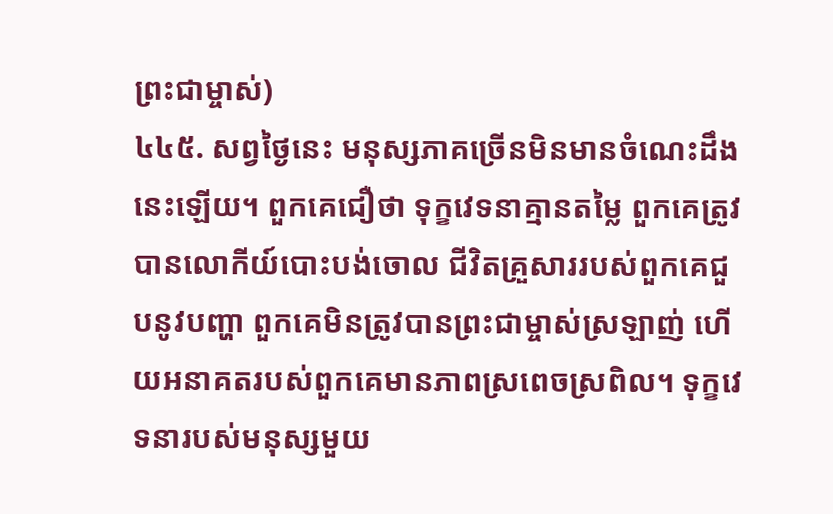ព្រះជាម្ចាស់)
៤៤៥. សព្វថ្ងៃនេះ មនុស្សភាគច្រើនមិនមានចំណេះដឹងនេះឡើយ។ ពួកគេជឿថា ទុក្ខវេទនាគ្មានតម្លៃ ពួកគេត្រូវបានលោកីយ៍បោះបង់ចោល ជីវិតគ្រួសាររបស់ពួកគេជួបនូវបញ្ហា ពួកគេមិនត្រូវបានព្រះជាម្ចាស់ស្រឡាញ់ ហើយអនាគតរបស់ពួកគេមានភាពស្រពេចស្រពិល។ ទុក្ខវេទនារបស់មនុស្សមួយ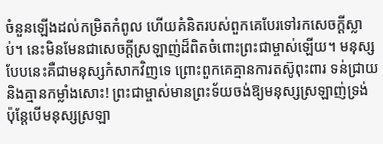ចំនួនឡើងដល់កម្រិតកំពូល ហើយគំនិតរបស់ពួកគេបែរទៅរកសេចក្តីស្លាប់។ នេះមិនមែនជាសេចក្តីស្រឡាញ់ដ៏ពិតចំពោះព្រះជាម្ចាស់ឡើយ។ មនុស្សបែបនេះគឺជាមនុស្សកំសាកវិញទេ ព្រោះពួកគេគ្មានការតស៊ូពុះពារ ទន់ជ្រាយ និងគ្មានកម្លាំងសោះ! ព្រះជាម្ចាស់មានព្រះទ័យចង់ឱ្យមនុស្សស្រឡាញ់ទ្រង់ ប៉ុន្តែបើមនុស្សស្រឡា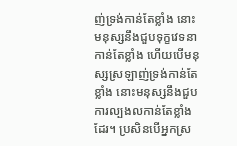ញ់ទ្រង់កាន់តែខ្លាំង នោះមនុស្សនឹងជួបទុក្ខវេទនាកាន់តែខ្លាំង ហើយបើមនុស្សស្រឡាញ់ទ្រង់កាន់តែខ្លាំង នោះមនុស្សនឹងជួបការល្បងលកាន់តែខ្លាំងដែរ។ ប្រសិនបើអ្នកស្រ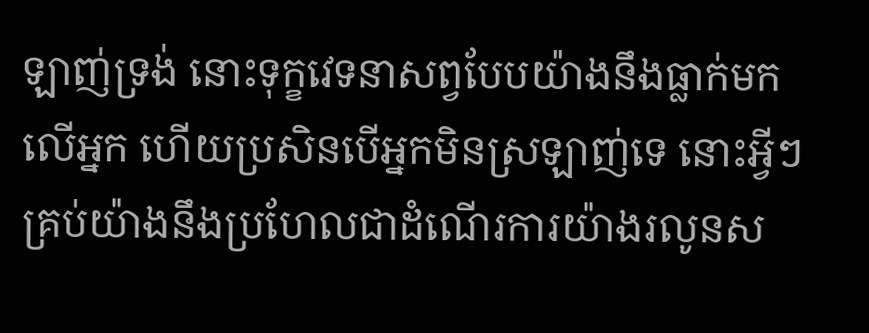ឡាញ់ទ្រង់ នោះទុក្ខវេទនាសព្វបែបយ៉ាងនឹងធ្លាក់មកលើអ្នក ហើយប្រសិនបើអ្នកមិនស្រឡាញ់ទេ នោះអ្វីៗគ្រប់យ៉ាងនឹងប្រហែលជាដំណើរការយ៉ាងរលូនស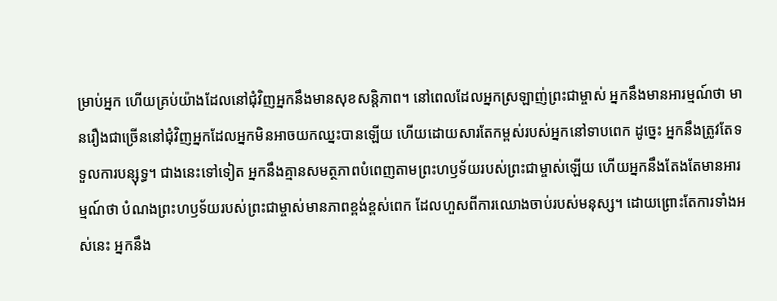ម្រាប់អ្នក ហើយគ្រប់យ៉ាងដែលនៅជុំវិញអ្នកនឹងមានសុខសន្ដិភាព។ នៅពេលដែលអ្នកស្រឡាញ់ព្រះជាម្ចាស់ អ្នកនឹងមានអារម្មណ៍ថា មានរឿងជាច្រើននៅជុំវិញអ្នកដែលអ្នកមិនអាចយកឈ្នះបានឡើយ ហើយដោយសារតែកម្ពស់របស់អ្នកនៅទាបពេក ដូច្នេះ អ្នកនឹងត្រូវតែទទួលការបន្សុទ្ធ។ ជាងនេះទៅទៀត អ្នកនឹងគ្មានសមត្ថភាពបំពេញតាមព្រះហឫទ័យរបស់ព្រះជាម្ចាស់ឡើយ ហើយអ្នកនឹងតែងតែមានអារម្មណ៍ថា បំណងព្រះហឫទ័យរបស់ព្រះជាម្ចាស់មានភាពខ្ពង់ខ្ពស់ពេក ដែលហួសពីការឈោងចាប់របស់មនុស្ស។ ដោយព្រោះតែការទាំងអស់នេះ អ្នកនឹង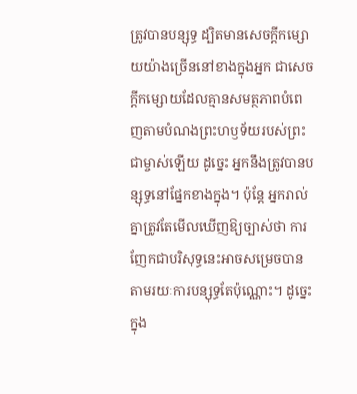ត្រូវបានបន្សុទ្ធ ដ្បិតមានសេចក្តីកម្សោយយ៉ាងច្រើននៅខាងក្នុងអ្នក ជាសេចក្តីកម្សោយដែលគ្មានសមត្ថភាពបំពេញតាមបំណងព្រះហឫទ័យរបស់ព្រះជាម្ចាស់ឡើយ ដូច្នេះ អ្នកនឹងត្រូវបានបន្សុទ្ធនៅផ្នែកខាងក្នុង។ ប៉ុន្តែ អ្នករាល់គ្នាត្រូវតែមើលឃើញឱ្យច្បាស់ថា ការញែកជាបរិសុទ្ធនេះអាចសម្រេចបានតាមរយៈការបន្សុទ្ធតែប៉ុណ្ណោះ។ ដូច្នេះ ក្នុង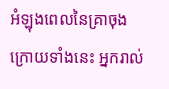អំឡុងពេលនៃគ្រាចុងក្រោយទាំងនេះ អ្នករាល់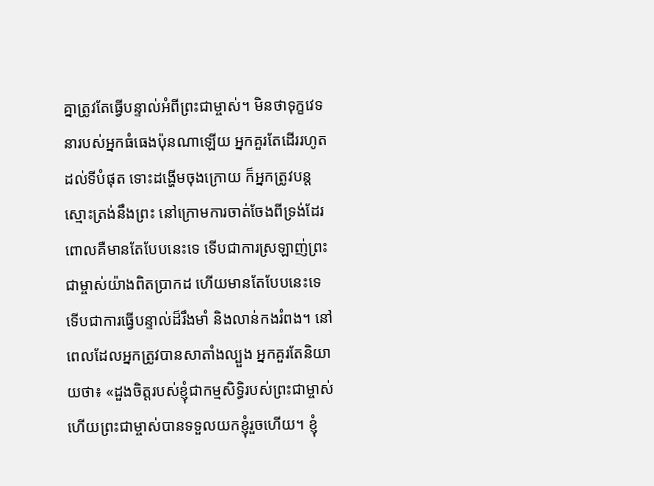គ្នាត្រូវតែធ្វើបន្ទាល់អំពីព្រះជាម្ចាស់។ មិនថាទុក្ខវេទនារបស់អ្នកធំធេងប៉ុនណាឡើយ អ្នកគួរតែដើររហូតដល់ទីបំផុត ទោះដង្ហើមចុងក្រោយ ក៏អ្នកត្រូវបន្តស្មោះត្រង់នឹងព្រះ នៅក្រោមការចាត់ចែងពីទ្រង់ដែរ ពោលគឺមានតែបែបនេះទេ ទើបជាការស្រឡាញ់ព្រះជាម្ចាស់យ៉ាងពិតប្រាកដ ហើយមានតែបែបនេះទេ ទើបជាការធ្វើបន្ទាល់ដ៏រឹងមាំ និងលាន់កងរំពង។ នៅពេលដែលអ្នកត្រូវបានសាតាំងល្បួង អ្នកគួរតែនិយាយថា៖ «ដួងចិត្តរបស់ខ្ញុំជាកម្មសិទ្ធិរបស់ព្រះជាម្ចាស់ ហើយព្រះជាម្ចាស់បានទទួលយកខ្ញុំរួចហើយ។ ខ្ញុំ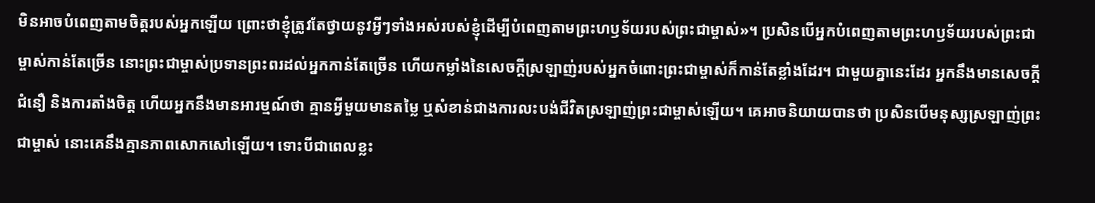មិនអាចបំពេញតាមចិត្តរបស់អ្នកឡើយ ព្រោះថាខ្ញុំត្រូវតែថ្វាយនូវអ្វីៗទាំងអស់របស់ខ្ញុំដើម្បីបំពេញតាមព្រះហឫទ័យរបស់ព្រះជាម្ចាស់»។ ប្រសិនបើអ្នកបំពេញតាមព្រះហឫទ័យរបស់ព្រះជាម្ចាស់កាន់តែច្រើន នោះព្រះជាម្ចាស់ប្រទានព្រះពរដល់អ្នកកាន់តែច្រើន ហើយកម្លាំងនៃសេចក្តីស្រឡាញ់របស់អ្នកចំពោះព្រះជាម្ចាស់ក៏កាន់តែខ្លាំងដែរ។ ជាមួយគ្នានេះដែរ អ្នកនឹងមានសេចក្តីជំនឿ និងការតាំងចិត្ត ហើយអ្នកនឹងមានអារម្មណ៍ថា គ្មានអ្វីមួយមានតម្លៃ ឬសំខាន់ជាងការលះបង់ជីវិតស្រឡាញ់ព្រះជាម្ចាស់ឡើយ។ គេអាចនិយាយបានថា ប្រសិនបើមនុស្សស្រឡាញ់ព្រះជាម្ចាស់ នោះគេនឹងគ្មានភាពសោកសៅឡើយ។ ទោះបីជាពេលខ្លះ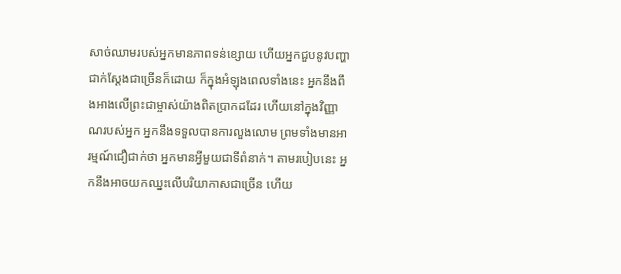សាច់ឈាមរបស់អ្នកមានភាពទន់ខ្សោយ ហើយអ្នកជួបនូវបញ្ហាជាក់ស្ដែងជាច្រើនក៏ដោយ ក៏ក្នុងអំឡុងពេលទាំងនេះ អ្នកនឹងពឹងអាងលើព្រះជាម្ចាស់យ៉ាងពិតប្រាកដដែរ ហើយនៅក្នុងវិញ្ញាណរបស់អ្នក អ្នកនឹងទទួលបានការលួងលោម ព្រមទាំងមានអារម្មណ៍ជឿជាក់ថា អ្នកមានអ្វីមួយជាទីពំនាក់។ តាមរបៀបនេះ អ្នកនឹងអាចយកឈ្នះលើបរិយាកាសជាច្រើន ហើយ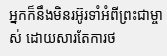អ្នកក៏នឹងមិនរអ៊ូរទាំអំពីព្រះជាម្ចាស់ ដោយសារតែការថ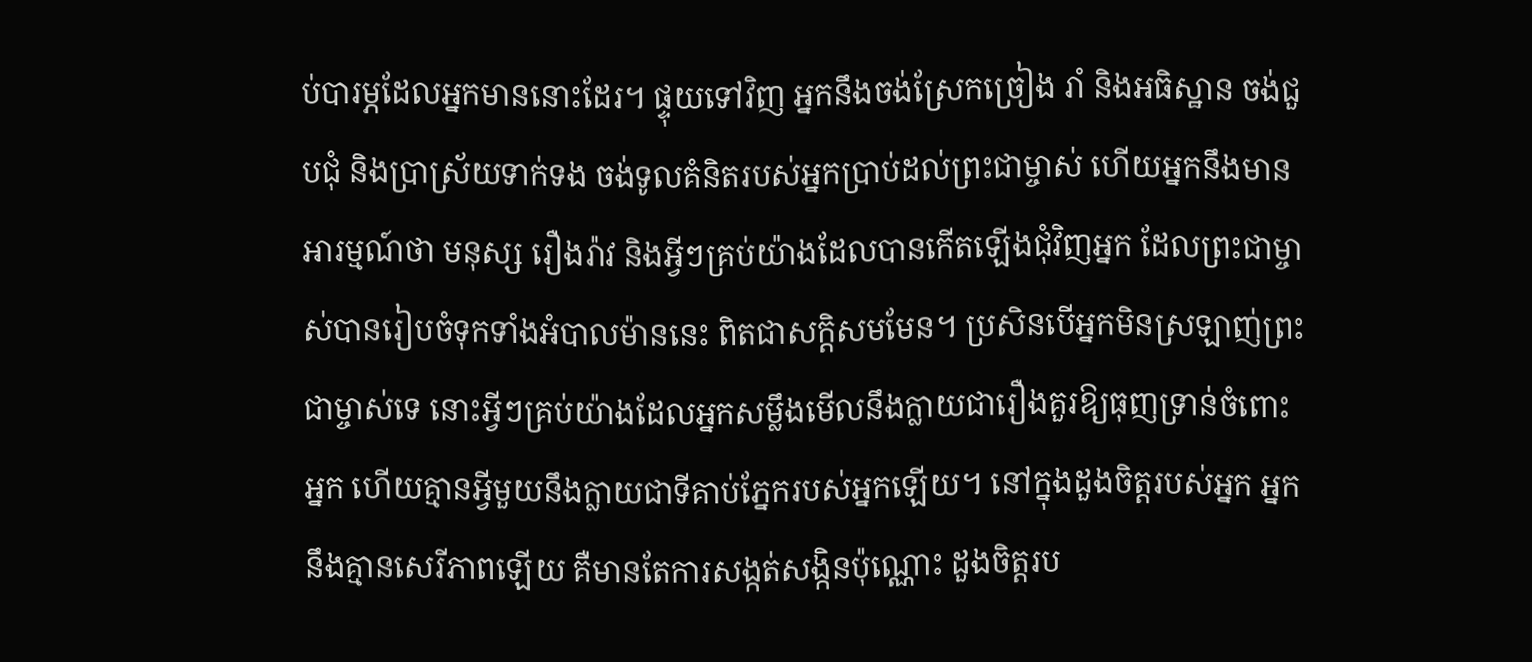ប់បារម្ភដែលអ្នកមាននោះដែរ។ ផ្ទុយទៅវិញ អ្នកនឹងចង់ស្រែកច្រៀង រាំ និងអធិស្ឋាន ចង់ជួបជុំ និងប្រាស្រ័យទាក់ទង ចង់ទូលគំនិតរបស់អ្នកប្រាប់ដល់ព្រះជាម្ចាស់ ហើយអ្នកនឹងមានអារម្មណ៍ថា មនុស្ស រឿងរ៉ាវ និងអ្វីៗគ្រប់យ៉ាងដែលបានកើតឡើងជុំវិញអ្នក ដែលព្រះជាម្ចាស់បានរៀបចំទុកទាំងអំបាលម៉ាននេះ ពិតជាសក្ដិសមមែន។ ប្រសិនបើអ្នកមិនស្រឡាញ់ព្រះជាម្ចាស់ទេ នោះអ្វីៗគ្រប់យ៉ាងដែលអ្នកសម្លឹងមើលនឹងក្លាយជារឿងគួរឱ្យធុញទ្រាន់ចំពោះអ្នក ហើយគ្មានអ្វីមួយនឹងក្លាយជាទីគាប់ភ្នែករបស់អ្នកឡើយ។ នៅក្នុងដួងចិត្តរបស់អ្នក អ្នកនឹងគ្មានសេរីភាពឡើយ គឺមានតែការសង្កត់សង្កិនប៉ុណ្ណោះ ដួងចិត្តរប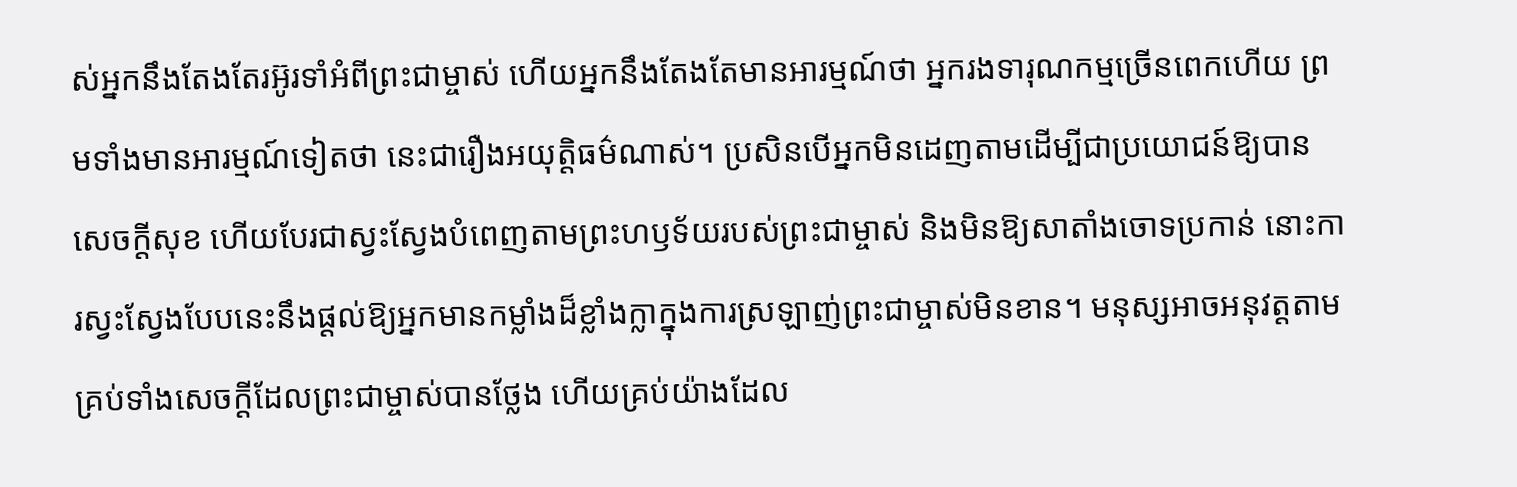ស់អ្នកនឹងតែងតែរអ៊ូរទាំអំពីព្រះជាម្ចាស់ ហើយអ្នកនឹងតែងតែមានអារម្មណ៍ថា អ្នករងទារុណកម្មច្រើនពេកហើយ ព្រមទាំងមានអារម្មណ៍ទៀតថា នេះជារឿងអយុត្តិធម៌ណាស់។ ប្រសិនបើអ្នកមិនដេញតាមដើម្បីជាប្រយោជន៍ឱ្យបានសេចក្តីសុខ ហើយបែរជាស្វះស្វែងបំពេញតាមព្រះហឫទ័យរបស់ព្រះជាម្ចាស់ និងមិនឱ្យសាតាំងចោទប្រកាន់ នោះការស្វះស្វែងបែបនេះនឹងផ្ដល់ឱ្យអ្នកមានកម្លាំងដ៏ខ្លាំងក្លាក្នុងការស្រឡាញ់ព្រះជាម្ចាស់មិនខាន។ មនុស្សអាចអនុវត្តតាមគ្រប់ទាំងសេចក្តីដែលព្រះជាម្ចាស់បានថ្លែង ហើយគ្រប់យ៉ាងដែល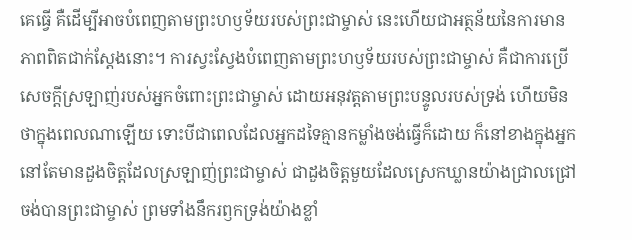គេធ្វើ គឺដើម្បីអាចបំពេញតាមព្រះហឫទ័យរបស់ព្រះជាម្ចាស់ នេះហើយជាអត្ថន័យនៃការមានភាពពិតជាក់ស្ដែងនោះ។ ការស្វះស្វែងបំពេញតាមព្រះហឫទ័យរបស់ព្រះជាម្ចាស់ គឺជាការប្រើសេចក្តីស្រឡាញ់របស់អ្នកចំពោះព្រះជាម្ចាស់ ដោយអនុវត្តតាមព្រះបន្ទូលរបស់ទ្រង់ ហើយមិនថាក្នុងពេលណាឡើយ ទោះបីជាពេលដែលអ្នកដទៃគ្មានកម្លាំងចង់ធ្វើក៏ដោយ ក៏នៅខាងក្នុងអ្នកនៅតែមានដួងចិត្តដែលស្រឡាញ់ព្រះជាម្ចាស់ ជាដួងចិត្តមួយដែលស្រេកឃ្លានយ៉ាងជ្រាលជ្រៅចង់បានព្រះជាម្ចាស់ ព្រមទាំងនឹករឭកទ្រង់យ៉ាងខ្លាំ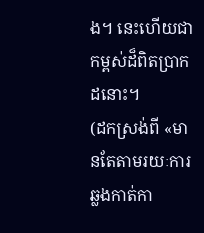ង។ នេះហើយជាកម្ពស់ដ៏ពិតប្រាកដនោះ។
(ដកស្រង់ពី «មានតែតាមរយៈការឆ្លងកាត់កា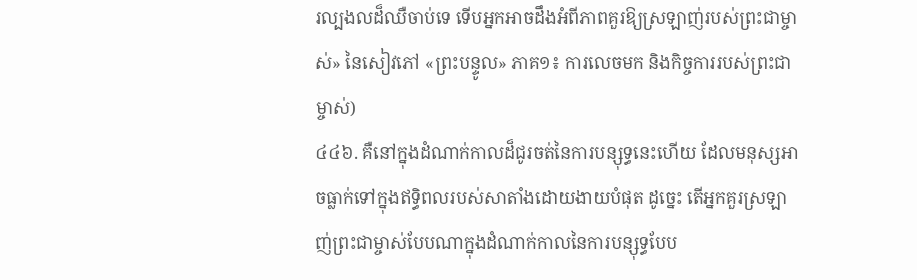រល្បងលដ៏ឈឺចាប់ទេ ទើបអ្នកអាចដឹងអំពីភាពគួរឱ្យស្រឡាញ់របស់ព្រះជាម្ចាស់» នៃសៀវភៅ «ព្រះបន្ទូល» ភាគ១៖ ការលេចមក និងកិច្ចការរបស់ព្រះជាម្ចាស់)
៤៤៦. គឺនៅក្នុងដំណាក់កាលដ៏ជូរចត់នៃការបន្សុទ្ធនេះហើយ ដែលមនុស្សអាចធ្លាក់ទៅក្នុងឥទ្ធិពលរបស់សាតាំងដោយងាយបំផុត ដូច្នេះ តើអ្នកគួរស្រឡាញ់ព្រះជាម្ចាស់បែបណាក្នុងដំណាក់កាលនៃការបន្សុទ្ធបែប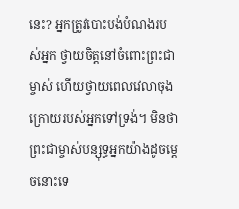នេះ? អ្នកត្រូវបោះបង់បំណងរបស់អ្នក ថ្វាយចិត្តនៅចំពោះព្រះជាម្ចាស់ ហើយថ្វាយពេលវេលាចុងក្រោយរបស់អ្នកទៅទ្រង់។ មិនថាព្រះជាម្ចាស់បន្សុទ្ធអ្នកយ៉ាងដូចម្តេចនោះទេ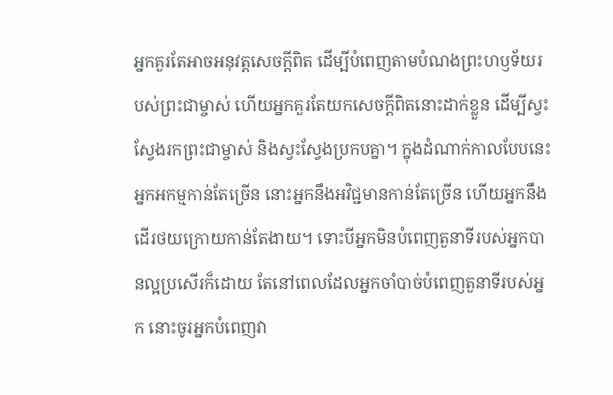អ្នកគួរតែអាចអនុវត្តសេចក្តីពិត ដើម្បីបំពេញតាមបំណងព្រះហឫទ័យរបស់ព្រះជាម្ចាស់ ហើយអ្នកគួរតែយកសេចក្តីពិតនោះដាក់ខ្លួន ដើម្បីស្វះស្វែងរកព្រះជាម្ចាស់ និងស្វះស្វែងប្រកបគ្នា។ ក្នុងដំណាក់កាលបែបនេះ អ្នកអកម្មកាន់តែច្រើន នោះអ្នកនឹងអវិជ្ជមានកាន់តែច្រើន ហើយអ្នកនឹងដើរថយក្រោយកាន់តែងាយ។ ទោះបីអ្នកមិនបំពេញតួនាទីរបស់អ្នកបានល្អប្រសើរក៏ដោយ តែនៅពេលដែលអ្នកចាំបាច់បំពេញតួនាទីរបស់អ្នក នោះចូរអ្នកបំពេញវា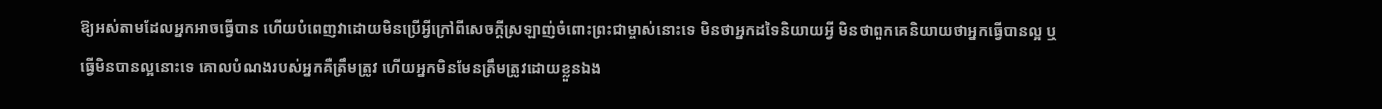ឱ្យអស់តាមដែលអ្នកអាចធ្វើបាន ហើយបំពេញវាដោយមិនប្រើអ្វីក្រៅពីសេចក្តីស្រឡាញ់ចំពោះព្រះជាម្ចាស់នោះទេ មិនថាអ្នកដទៃនិយាយអ្វី មិនថាពួកគេនិយាយថាអ្នកធ្វើបានល្អ ឬធ្វើមិនបានល្អនោះទេ គោលបំណងរបស់អ្នកគឺត្រឹមត្រូវ ហើយអ្នកមិនមែនត្រឹមត្រូវដោយខ្លួនឯង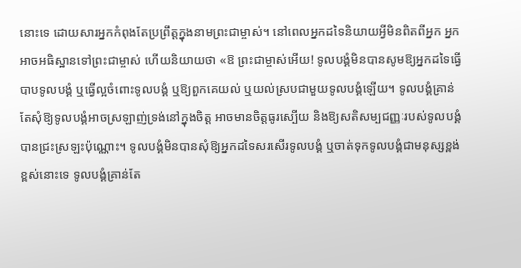នោះទេ ដោយសារអ្នកកំពុងតែប្រព្រឹត្តក្នុងនាមព្រះជាម្ចាស់។ នៅពេលអ្នកដទៃនិយាយអ្វីមិនពិតពីអ្នក អ្នកអាចអធិស្ឋានទៅព្រះជាម្ចាស់ ហើយនិយាយថា «ឱ ព្រះជាម្ចាស់អើយ! ទូលបង្គំមិនបានសូមឱ្យអ្នកដទៃធ្វើបាបទូលបង្គំ ឬធ្វើល្អចំពោះទូលបង្គំ ឬឱ្យពួកគេយល់ ឬយល់ស្របជាមួយទូលបង្គំឡើយ។ ទូលបង្គំគ្រាន់តែសុំឱ្យទូលបង្គំអាចស្រឡាញ់ទ្រង់នៅក្នុងចិត្ត អាចមានចិត្តធូរស្បើយ និងឱ្យសតិសម្បជញ្ញៈរបស់ទូលបង្គំបានជ្រះស្រឡះប៉ុណ្ណោះ។ ទូលបង្គំមិនបានសុំឱ្យអ្នកដទៃសរសើរទូលបង្គំ ឬចាត់ទុកទូលបង្គំជាមនុស្សខ្ពង់ខ្ពស់នោះទេ ទូលបង្គំគ្រាន់តែ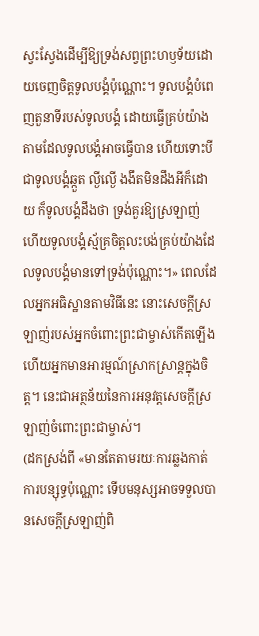ស្វះស្វែងដើម្បីឱ្យទ្រង់សព្វព្រះហឫទ័យដោយចេញចិត្តទូលបង្គំប៉ុណ្ណោះ។ ទូលបង្គំបំពេញតួនាទីរបស់ទូលបង្គំ ដោយធ្វើគ្រប់យ៉ាងតាមដែលទូលបង្គំអាចធ្វើបាន ហើយទោះបីជាទូលបង្គំឆ្កួត ល្ងីល្ងើ ងងឹតមិនដឹងអីក៏ដោយ ក៏ទូលបង្គំដឹងថា ទ្រង់គួរឱ្យស្រឡាញ់ ហើយទូលបង្គំស្ម័គ្រចិត្តលះបង់គ្រប់យ៉ាងដែលទូលបង្គំមានទៅទ្រង់ប៉ុណ្ណោះ។» ពេលដែលអ្នកអធិស្ឋានតាមវិធីនេះ នោះសេចក្តីស្រឡាញ់របស់អ្នកចំពោះព្រះជាម្ចាស់កើតឡើង ហើយអ្នកមានអារម្មណ៍ស្រាកស្រាន្តក្នុងចិត្ត។ នេះជាអត្ថន័យនៃការអនុវត្តសេចក្តីស្រឡាញ់ចំពោះព្រះជាម្ចាស់។
(ដកស្រង់ពី «មានតែតាមរយៈការឆ្លងកាត់ការបន្សុទ្ធប៉ុណ្ណោះ ទើបមនុស្សអាចទទួលបានសេចក្តីស្រឡាញ់ពិ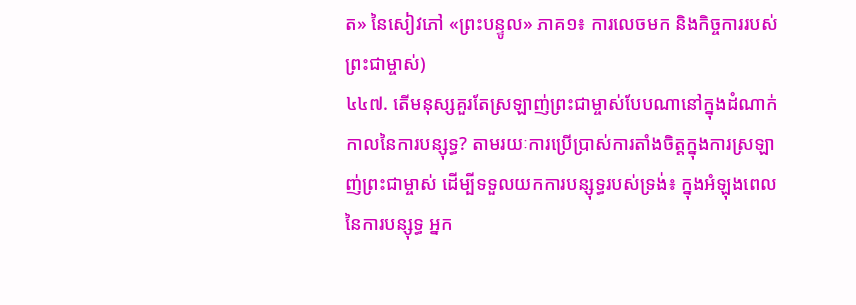ត» នៃសៀវភៅ «ព្រះបន្ទូល» ភាគ១៖ ការលេចមក និងកិច្ចការរបស់ព្រះជាម្ចាស់)
៤៤៧. តើមនុស្សគួរតែស្រឡាញ់ព្រះជាម្ចាស់បែបណានៅក្នុងដំណាក់កាលនៃការបន្សុទ្ធ? តាមរយៈការប្រើប្រាស់ការតាំងចិត្តក្នុងការស្រឡាញ់ព្រះជាម្ចាស់ ដើម្បីទទួលយកការបន្សុទ្ធរបស់ទ្រង់៖ ក្នុងអំឡុងពេលនៃការបន្សុទ្ធ អ្នក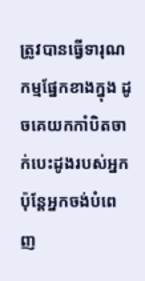ត្រូវបានធ្វើទារុណកម្មផ្នែកខាងក្នុង ដូចគេយកកាំបិតចាក់បេះដូងរបស់អ្នក ប៉ុន្តែអ្នកចង់បំពេញ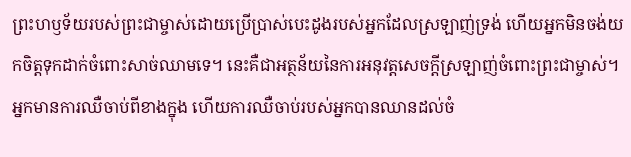ព្រះហឫទ័យរបស់ព្រះជាម្ចាស់ដោយប្រើប្រាស់បេះដូងរបស់អ្នកដែលស្រឡាញ់ទ្រង់ ហើយអ្នកមិនចង់យកចិត្តទុកដាក់ចំពោះសាច់ឈាមទេ។ នេះគឺជាអត្ថន័យនៃការអនុវត្តសេចក្តីស្រឡាញ់ចំពោះព្រះជាម្ចាស់។ អ្នកមានការឈឺចាប់ពីខាងក្នុង ហើយការឈឺចាប់របស់អ្នកបានឈានដល់ចំ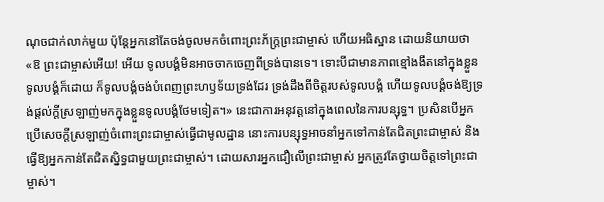ណុចជាក់លាក់មួយ ប៉ុន្តែអ្នកនៅតែចង់ចូលមកចំពោះព្រះភ័ក្រ្ដព្រះជាម្ចាស់ ហើយអធិស្ឋាន ដោយនិយាយថា «ឱ ព្រះជាម្ចាស់អើយ! អើយ ទូលបង្គំមិនអាចចាកចេញពីទ្រង់បានទេ។ ទោះបីជាមានភាពខ្មៅងងឹតនៅក្នុងខ្លួនទូលបង្គំក៏ដោយ ក៏ទូលបង្គំចង់បំពេញព្រះហឫទ័យទ្រង់ដែរ ទ្រង់ដឹងពីចិត្តរបស់ទូលបង្គំ ហើយទូលបង្គំចង់ឱ្យទ្រង់ផ្តល់ក្តីស្រឡាញ់មកក្នុងខ្លួនទូលបង្គំថែមទៀត។» នេះជាការអនុវត្តនៅក្នុងពេលនៃការបន្សុទ្ធ។ ប្រសិនបើអ្នកប្រើសេចក្តីស្រឡាញ់ចំពោះព្រះជាម្ចាស់ធ្វើជាមូលដ្ឋាន នោះការបន្សុទ្ធអាចនាំអ្នកទៅកាន់តែជិតព្រះជាម្ចាស់ និងធ្វើឱ្យអ្នកកាន់តែជិតស្និទ្ធជាមួយព្រះជាម្ចាស់។ ដោយសារអ្នកជឿលើព្រះជាម្ចាស់ អ្នកត្រូវតែថ្វាយចិត្តទៅព្រះជាម្ចាស់។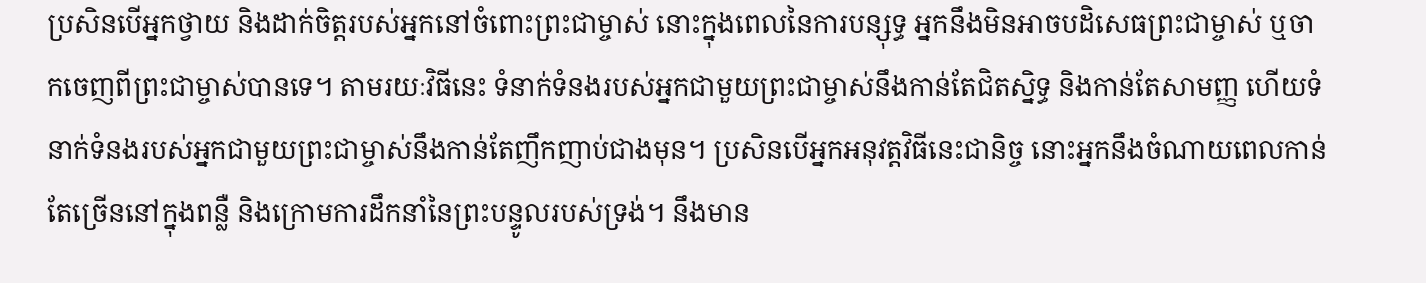ប្រសិនបើអ្នកថ្វាយ និងដាក់ចិត្តរបស់អ្នកនៅចំពោះព្រះជាម្ចាស់ នោះក្នុងពេលនៃការបន្សុទ្ធ អ្នកនឹងមិនអាចបដិសេធព្រះជាម្ចាស់ ឬចាកចេញពីព្រះជាម្ចាស់បានទេ។ តាមរយៈវិធីនេះ ទំនាក់ទំនងរបស់អ្នកជាមួយព្រះជាម្ចាស់នឹងកាន់តែជិតស្និទ្ធ និងកាន់តែសាមញ្ញ ហើយទំនាក់ទំនងរបស់អ្នកជាមួយព្រះជាម្ចាស់នឹងកាន់តែញឹកញាប់ជាងមុន។ ប្រសិនបើអ្នកអនុវត្តវិធីនេះជានិច្ច នោះអ្នកនឹងចំណាយពេលកាន់តែច្រើននៅក្នុងពន្លឺ និងក្រោមការដឹកនាំនៃព្រះបន្ទូលរបស់ទ្រង់។ នឹងមាន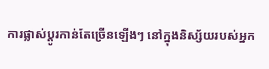ការផ្លាស់ប្តូរកាន់តែច្រើនឡើងៗ នៅក្នុងនិស្ស័យរបស់អ្នក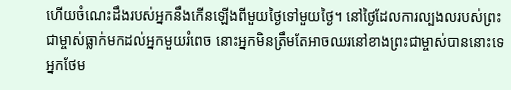ហើយចំណេះដឹងរបស់អ្នកនឹងកើនឡើងពីមួយថ្ងៃទៅមួយថ្ងៃ។ នៅថ្ងៃដែលការល្បងលរបស់ព្រះជាម្ចាស់ធ្លាក់មកដល់អ្នកមួយរំពេច នោះអ្នកមិនត្រឹមតែអាចឈរនៅខាងព្រះជាម្ចាស់បាននោះទេ អ្នកថែម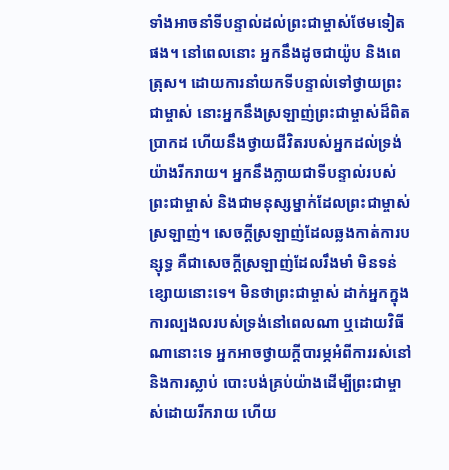ទាំងអាចនាំទីបន្ទាល់ដល់ព្រះជាម្ចាស់ថែមទៀតផង។ នៅពេលនោះ អ្នកនឹងដូចជាយ៉ូប និងពេត្រុស។ ដោយការនាំយកទីបន្ទាល់ទៅថ្វាយព្រះជាម្ចាស់ នោះអ្នកនឹងស្រឡាញ់ព្រះជាម្ចាស់ដ៏ពិតប្រាកដ ហើយនឹងថ្វាយជីវិតរបស់អ្នកដល់ទ្រង់យ៉ាងរីករាយ។ អ្នកនឹងក្លាយជាទីបន្ទាល់របស់ព្រះជាម្ចាស់ និងជាមនុស្សម្នាក់ដែលព្រះជាម្ចាស់ស្រឡាញ់។ សេចក្តីស្រឡាញ់ដែលឆ្លងកាត់ការបន្សុទ្ធ គឺជាសេចក្តីស្រឡាញ់ដែលរឹងមាំ មិនទន់ខ្សោយនោះទេ។ មិនថាព្រះជាម្ចាស់ ដាក់អ្នកក្នុងការល្បងលរបស់ទ្រង់នៅពេលណា ឬដោយវិធីណានោះទេ អ្នកអាចថ្វាយក្តីបារម្ភអំពីការរស់នៅ និងការស្លាប់ បោះបង់គ្រប់យ៉ាងដើម្បីព្រះជាម្ចាស់ដោយរីករាយ ហើយ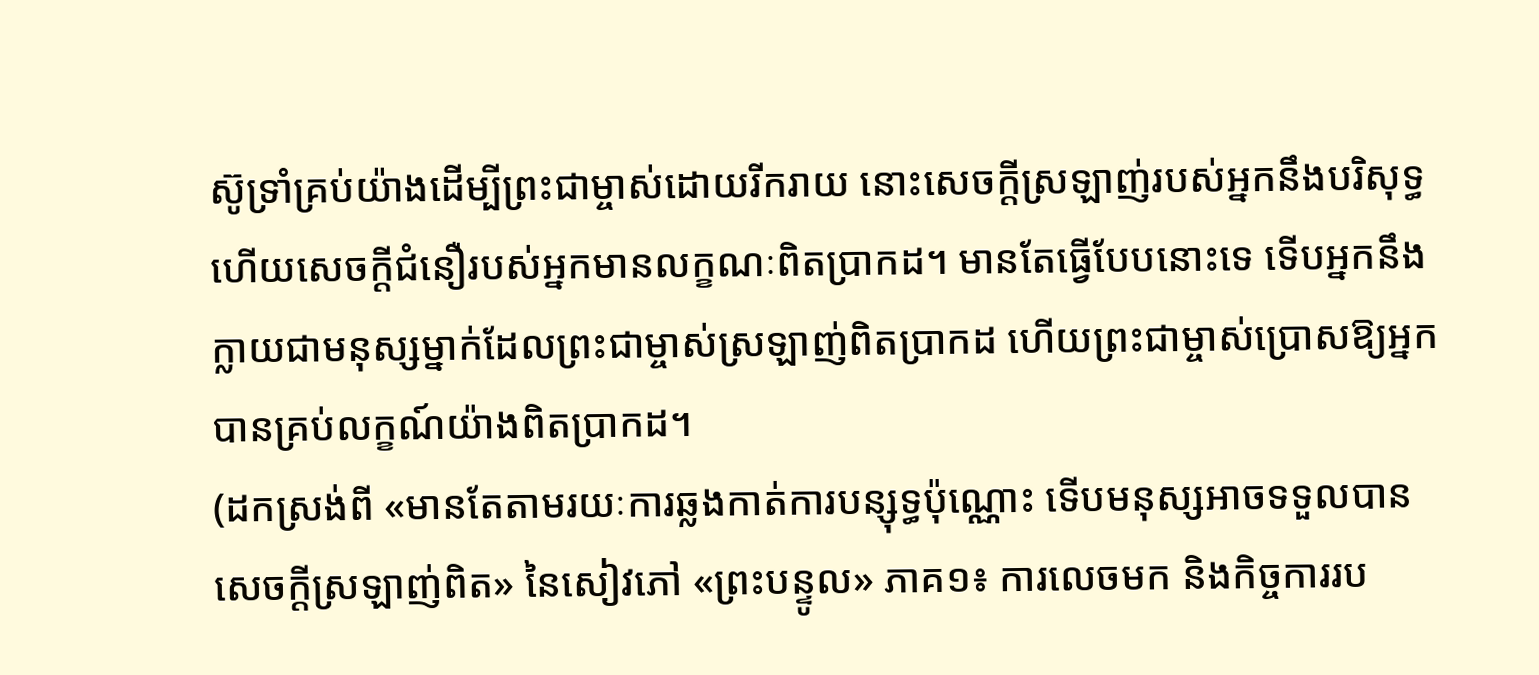ស៊ូទ្រាំគ្រប់យ៉ាងដើម្បីព្រះជាម្ចាស់ដោយរីករាយ នោះសេចក្តីស្រឡាញ់របស់អ្នកនឹងបរិសុទ្ធ ហើយសេចក្តីជំនឿរបស់អ្នកមានលក្ខណៈពិតប្រាកដ។ មានតែធ្វើបែបនោះទេ ទើបអ្នកនឹងក្លាយជាមនុស្សម្នាក់ដែលព្រះជាម្ចាស់ស្រឡាញ់ពិតប្រាកដ ហើយព្រះជាម្ចាស់ប្រោសឱ្យអ្នកបានគ្រប់លក្ខណ៍យ៉ាងពិតប្រាកដ។
(ដកស្រង់ពី «មានតែតាមរយៈការឆ្លងកាត់ការបន្សុទ្ធប៉ុណ្ណោះ ទើបមនុស្សអាចទទួលបានសេចក្តីស្រឡាញ់ពិត» នៃសៀវភៅ «ព្រះបន្ទូល» ភាគ១៖ ការលេចមក និងកិច្ចការរប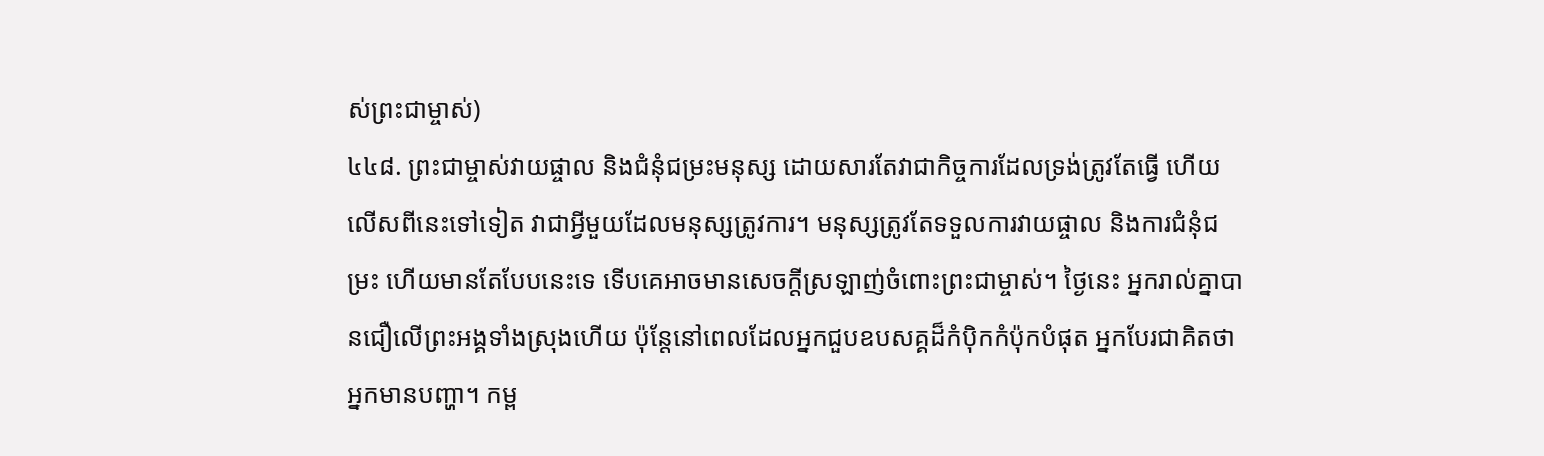ស់ព្រះជាម្ចាស់)
៤៤៨. ព្រះជាម្ចាស់វាយផ្ចាល និងជំនុំជម្រះមនុស្ស ដោយសារតែវាជាកិច្ចការដែលទ្រង់ត្រូវតែធ្វើ ហើយលើសពីនេះទៅទៀត វាជាអ្វីមួយដែលមនុស្សត្រូវការ។ មនុស្សត្រូវតែទទួលការវាយផ្ចាល និងការជំនុំជម្រះ ហើយមានតែបែបនេះទេ ទើបគេអាចមានសេចក្តីស្រឡាញ់ចំពោះព្រះជាម្ចាស់។ ថ្ងៃនេះ អ្នករាល់គ្នាបានជឿលើព្រះអង្គទាំងស្រុងហើយ ប៉ុន្តែនៅពេលដែលអ្នកជួបឧបសគ្គដ៏កំប៉ិកកំប៉ុកបំផុត អ្នកបែរជាគិតថា អ្នកមានបញ្ហា។ កម្ព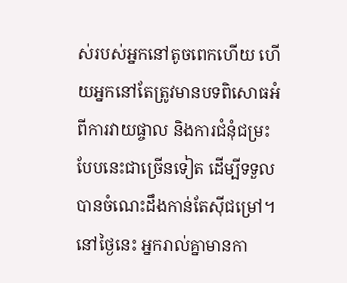ស់របស់អ្នកនៅតូចពេកហើយ ហើយអ្នកនៅតែត្រូវមានបទពិសោធអំពីការវាយផ្ចាល និងការជំនុំជម្រះបែបនេះជាច្រើនទៀត ដើម្បីទទួលបានចំណេះដឹងកាន់តែស៊ីជម្រៅ។ នៅថ្ងៃនេះ អ្នករាល់គ្នាមានកា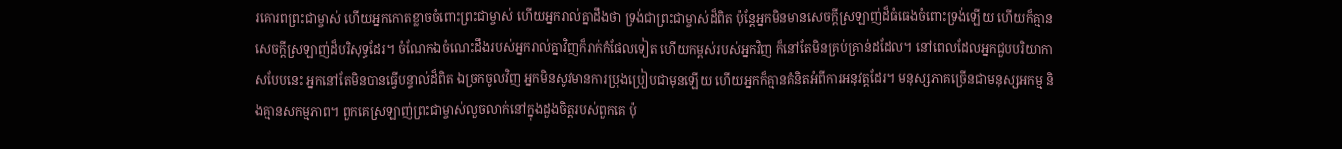រគោរពព្រះជាម្ចាស់ ហើយអ្នកកោតខ្លាចចំពោះព្រះជាម្ចាស់ ហើយអ្នករាល់គ្នាដឹងថា ទ្រង់ជាព្រះជាម្ចាស់ដ៏ពិត ប៉ុន្តែអ្នកមិនមានសេចក្តីស្រឡាញ់ដ៏ធំធេងចំពោះទ្រង់ឡើយ ហើយក៏គ្មានសេចក្តីស្រឡាញ់ដ៏បរិសុទ្ធដែរ។ ចំណែកឯចំណេះដឹងរបស់អ្នករាល់គ្នាវិញក៏រាក់កំផែលទៀត ហើយកម្ពស់របស់អ្នកវិញ ក៏នៅតែមិនគ្រប់គ្រាន់ដដែល។ នៅពេលដែលអ្នកជួបបរិយាកាសបែបនេះ អ្នកនៅតែមិនបានធ្វើបន្ទាល់ដ៏ពិត ឯច្រកចូលវិញ អ្នកមិនសូវមានការប្រុងប្រៀបជាមុនឡើយ ហើយអ្នកក៏គ្មានគំនិតអំពីការអនុវត្តដែរ។ មនុស្សភាគច្រើនជាមនុស្សអកម្ម និងគ្មានសកម្មភាព។ ពួកគេស្រឡាញ់ព្រះជាម្ចាស់លួចលាក់នៅក្នុងដួងចិត្តរបស់ពួកគេ ប៉ុ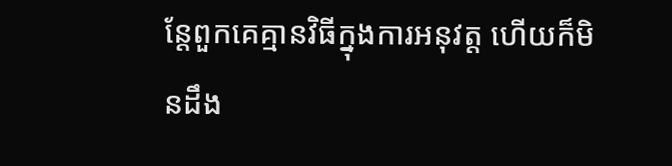ន្តែពួកគេគ្មានវិធីក្នុងការអនុវត្ត ហើយក៏មិនដឹង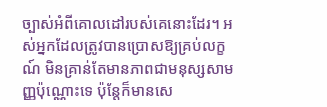ច្បាស់អំពីគោលដៅរបស់គេនោះដែរ។ អស់អ្នកដែលត្រូវបានប្រោសឱ្យគ្រប់លក្ខណ៍ មិនគ្រាន់តែមានភាពជាមនុស្សសាមញ្ញប៉ុណ្ណោះទេ ប៉ុន្តែក៏មានសេ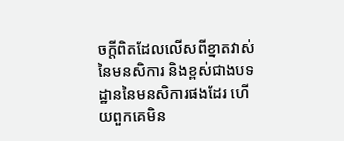ចក្តីពិតដែលលើសពីខ្នាតវាស់នៃមនសិការ និងខ្ពស់ជាងបទដ្ឋាននៃមនសិការផងដែរ ហើយពួកគេមិន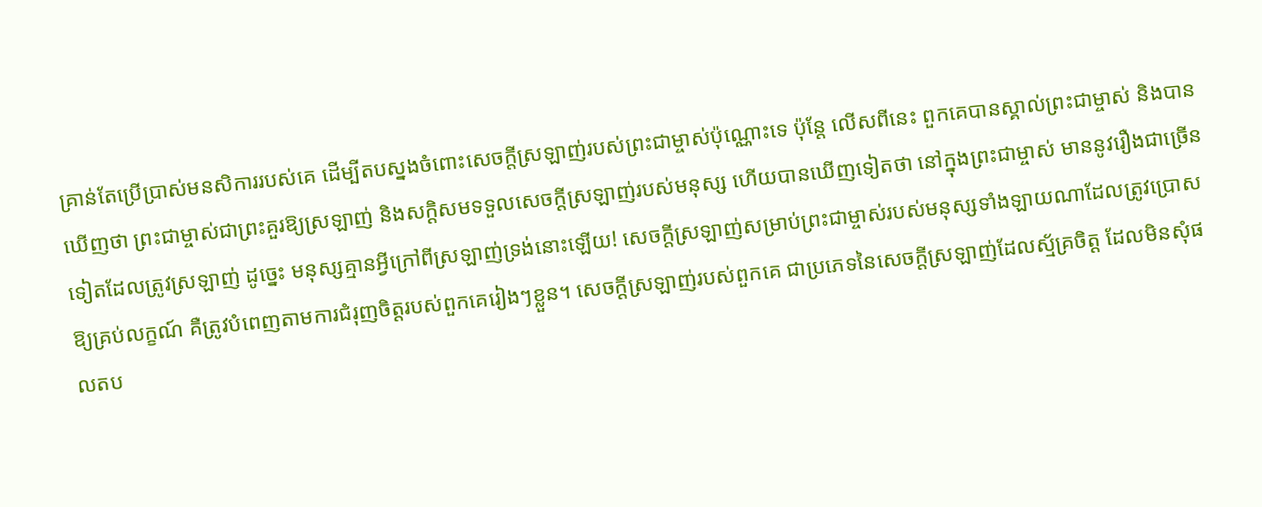គ្រាន់តែប្រើប្រាស់មនសិការរបស់គេ ដើម្បីតបស្នងចំពោះសេចក្តីស្រឡាញ់របស់ព្រះជាម្ចាស់ប៉ុណ្ណោះទេ ប៉ុន្តែ លើសពីនេះ ពួកគេបានស្គាល់ព្រះជាម្ចាស់ និងបានឃើញថា ព្រះជាម្ចាស់ជាព្រះគួរឱ្យស្រឡាញ់ និងសក្តិសមទទួលសេចក្តីស្រឡាញ់របស់មនុស្ស ហើយបានឃើញទៀតថា នៅក្នុងព្រះជាម្ចាស់ មាននូវរឿងជាច្រើនទៀតដែលត្រូវស្រឡាញ់ ដូច្នេះ មនុស្សគ្មានអ្វីក្រៅពីស្រឡាញ់ទ្រង់នោះឡើយ! សេចក្តីស្រឡាញ់សម្រាប់ព្រះជាម្ចាស់របស់មនុស្សទាំងឡាយណាដែលត្រូវប្រោសឱ្យគ្រប់លក្ខណ៍ គឺត្រូវបំពេញតាមការជំរុញចិត្តរបស់ពួកគេរៀងៗខ្លួន។ សេចក្តីស្រឡាញ់របស់ពួកគេ ជាប្រភេទនៃសេចក្តីស្រឡាញ់ដែលស្ម័គ្រចិត្ត ដែលមិនសុំផលតប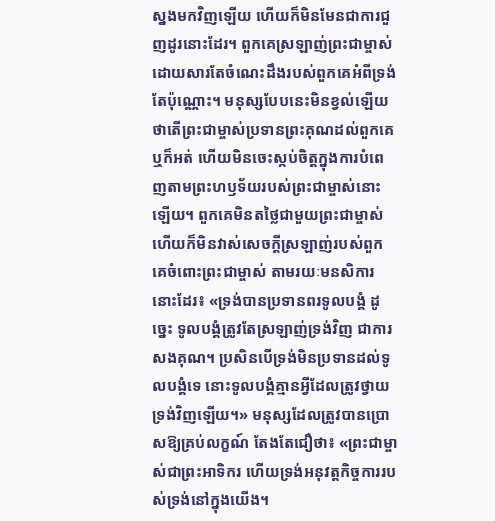ស្នងមកវិញឡើយ ហើយក៏មិនមែនជាការជួញដូរនោះដែរ។ ពួកគេស្រឡាញ់ព្រះជាម្ចាស់ ដោយសារតែចំណេះដឹងរបស់ពួកគេអំពីទ្រង់តែប៉ុណ្ណោះ។ មនុស្សបែបនេះមិនខ្វល់ឡើយថាតើព្រះជាម្ចាស់ប្រទានព្រះគុណដល់ពួកគេឬក៏អត់ ហើយមិនចេះស្កប់ចិត្តក្នុងការបំពេញតាមព្រះហឫទ័យរបស់ព្រះជាម្ចាស់នោះឡើយ។ ពួកគេមិនតថ្លៃជាមួយព្រះជាម្ចាស់ ហើយក៏មិនវាស់សេចក្តីស្រឡាញ់របស់ពួកគេចំពោះព្រះជាម្ចាស់ តាមរយៈមនសិការនោះដែរ៖ «ទ្រង់បានប្រទានពរទូលបង្គំ ដូច្នេះ ទូលបង្គំត្រូវតែស្រឡាញ់ទ្រង់វិញ ជាការសងគុណ។ ប្រសិនបើទ្រង់មិនប្រទានដល់ទូលបង្គំទេ នោះទូលបង្គំគ្មានអ្វីដែលត្រូវថ្វាយទ្រង់វិញឡើយ។» មនុស្សដែលត្រូវបានប្រោសឱ្យគ្រប់លក្ខណ៍ តែងតែជឿថា៖ «ព្រះជាម្ចាស់ជាព្រះអាទិករ ហើយទ្រង់អនុវត្តកិច្ចការរបស់ទ្រង់នៅក្នុងយើង។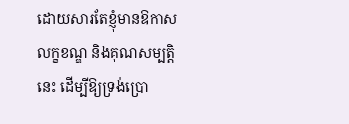ដោយសារតែខ្ញុំមានឱកាស លក្ខខណ្ឌ និងគុណសម្បត្តិនេះ ដើម្បីឱ្យទ្រង់ប្រោ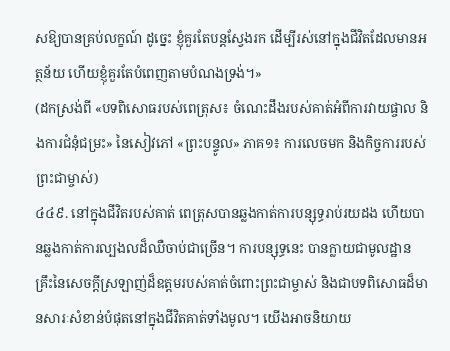សឱ្យបានគ្រប់លក្ខណ៍ ដូច្នេះ ខ្ញុំគួរតែបន្តស្វែងរក ដើម្បីរស់នៅក្នុងជីវិតដែលមានអត្ថន័យ ហើយខ្ញុំគួរតែបំពេញតាមបំណងទ្រង់។»
(ដកស្រង់ពី «បទពិសោធរបស់ពេត្រុស៖ ចំណេះដឹងរបស់គាត់អំពីការវាយផ្ចាល និងការជំនុំជម្រះ» នៃសៀវភៅ «ព្រះបន្ទូល» ភាគ១៖ ការលេចមក និងកិច្ចការរបស់ព្រះជាម្ចាស់)
៤៤៩. នៅក្នុងជីវិតរបស់គាត់ ពេត្រុសបានឆ្លងកាត់ការបន្សុទ្ធរាប់រយដង ហើយបានឆ្លងកាត់ការល្បងលដ៏ឈឺចាប់ជាច្រើន។ ការបន្សុទ្ធនេះ បានក្លាយជាមូលដ្ឋានគ្រឹះនៃសេចក្តីស្រឡាញ់ដ៏ឧត្តមរបស់គាត់ចំពោះព្រះជាម្ចាស់ និងជាបទពិសោធដ៏មានសារៈសំខាន់បំផុតនៅក្នុងជីវិតគាត់ទាំងមូល។ យើងអាចនិយាយ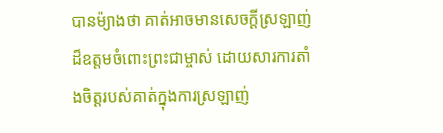បានម៉្យាងថា គាត់អាចមានសេចក្តីស្រឡាញ់ដ៏ឧត្តមចំពោះព្រះជាម្ចាស់ ដោយសារការតាំងចិត្តរបស់គាត់ក្នុងការស្រឡាញ់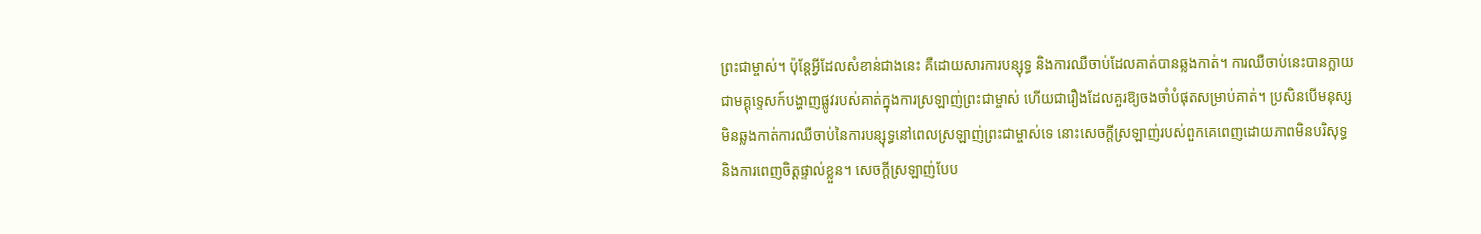ព្រះជាម្ចាស់។ ប៉ុន្តែអ្វីដែលសំខាន់ជាងនេះ គឺដោយសារការបន្សុទ្ធ និងការឈឺចាប់ដែលគាត់បានឆ្លងកាត់។ ការឈឺចាប់នេះបានក្លាយជាមគ្គុទ្ទេសក៍បង្ហាញផ្លូវរបស់គាត់ក្នុងការស្រឡាញ់ព្រះជាម្ចាស់ ហើយជារឿងដែលគួរឱ្យចងចាំបំផុតសម្រាប់គាត់។ ប្រសិនបើមនុស្សមិនឆ្លងកាត់ការឈឺចាប់នៃការបន្សុទ្ធនៅពេលស្រឡាញ់ព្រះជាម្ចាស់ទេ នោះសេចក្តីស្រឡាញ់របស់ពួកគេពេញដោយភាពមិនបរិសុទ្ធ និងការពេញចិត្តផ្ទាល់ខ្លួន។ សេចក្តីស្រឡាញ់បែប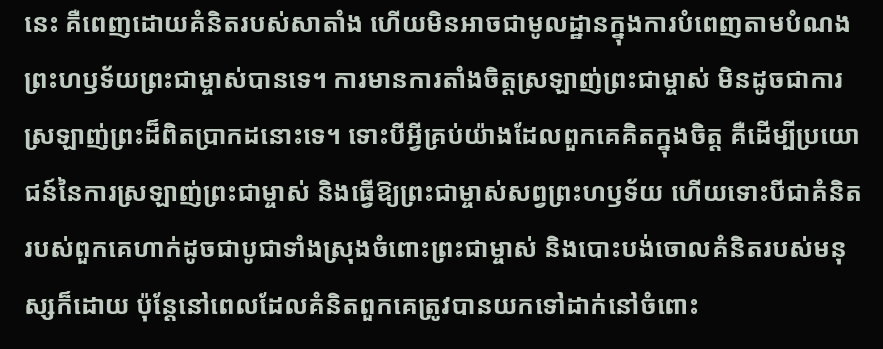នេះ គឺពេញដោយគំនិតរបស់សាតាំង ហើយមិនអាចជាមូលដ្ឋានក្នុងការបំពេញតាមបំណងព្រះហឫទ័យព្រះជាម្ចាស់បានទេ។ ការមានការតាំងចិត្តស្រឡាញ់ព្រះជាម្ចាស់ មិនដូចជាការស្រឡាញ់ព្រះដ៏ពិតប្រាកដនោះទេ។ ទោះបីអ្វីគ្រប់យ៉ាងដែលពួកគេគិតក្នុងចិត្ត គឺដើម្បីប្រយោជន៍នៃការស្រឡាញ់ព្រះជាម្ចាស់ និងធ្វើឱ្យព្រះជាម្ចាស់សព្វព្រះហឫទ័យ ហើយទោះបីជាគំនិតរបស់ពួកគេហាក់ដូចជាបូជាទាំងស្រុងចំពោះព្រះជាម្ចាស់ និងបោះបង់ចោលគំនិតរបស់មនុស្សក៏ដោយ ប៉ុន្តែនៅពេលដែលគំនិតពួកគេត្រូវបានយកទៅដាក់នៅចំពោះ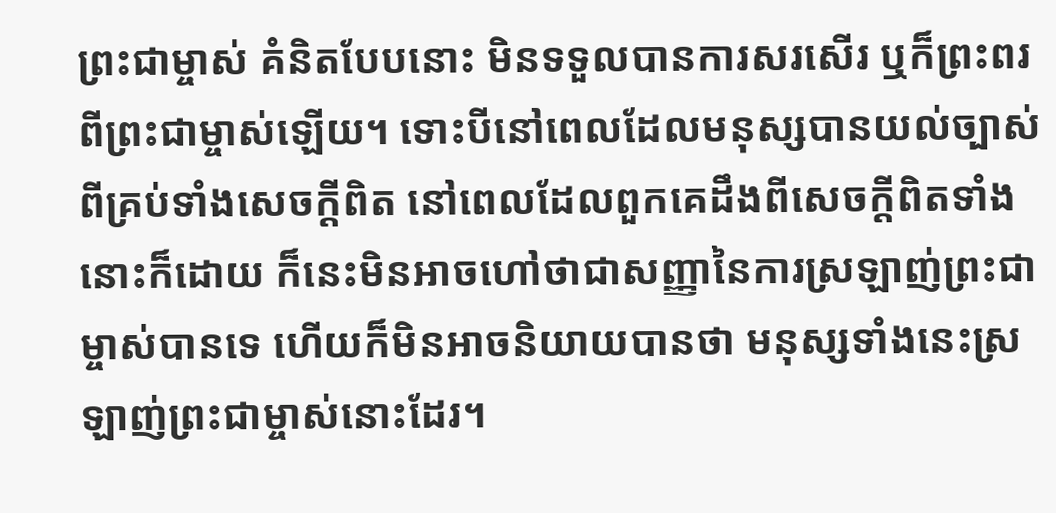ព្រះជាម្ចាស់ គំនិតបែបនោះ មិនទទួលបានការសរសើរ ឬក៏ព្រះពរពីព្រះជាម្ចាស់ឡើយ។ ទោះបីនៅពេលដែលមនុស្សបានយល់ច្បាស់ពីគ្រប់ទាំងសេចក្តីពិត នៅពេលដែលពួកគេដឹងពីសេចក្តីពិតទាំងនោះក៏ដោយ ក៏នេះមិនអាចហៅថាជាសញ្ញានៃការស្រឡាញ់ព្រះជាម្ចាស់បានទេ ហើយក៏មិនអាចនិយាយបានថា មនុស្សទាំងនេះស្រឡាញ់ព្រះជាម្ចាស់នោះដែរ។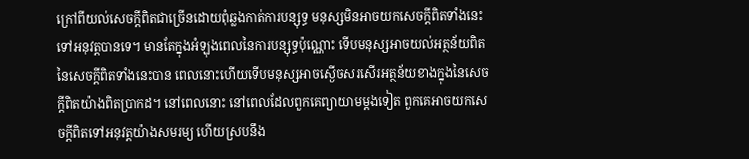ក្រៅពីយល់សេចក្តីពិតជាច្រើនដោយពុំឆ្លងកាត់ការបន្សុទ្ធ មនុស្សមិនអាចយកសេចក្តីពិតទាំងនេះទៅអនុវត្តបានទេ។ មានតែក្នុងអំឡុងពេលនៃការបន្សុទ្ធប៉ុណ្ណោះ ទើបមនុស្សអាចយល់អត្ថន័យពិតនៃសេចក្តីពិតទាំងនេះបាន ពេលនោះហើយទើបមនុស្សអាចស្ងើចសរសើរអត្ថន័យខាងក្នុងនៃសេចក្តីពិតយ៉ាងពិតប្រាកដ។ នៅពេលនោះ នៅពេលដែលពួកគេព្យាយាមម្តងទៀត ពួកគេអាចយកសេចក្តីពិតទៅអនុវត្តយ៉ាងសមរម្យ ហើយស្របនឹង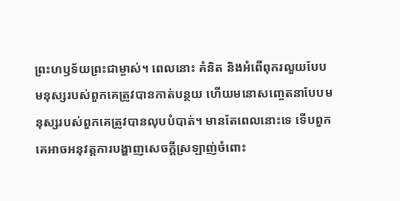ព្រះហឫទ័យព្រះជាម្ចាស់។ ពេលនោះ គំនិត និងអំពើពុករលួយបែបមនុស្សរបស់ពួកគេត្រូវបានកាត់បន្ថយ ហើយមនោសញ្ចេតនាបែបមនុស្សរបស់ពួកគេត្រូវបានលុបបំបាត់។ មានតែពេលនោះទេ ទើបពួកគេអាចអនុវត្តការបង្ហាញសេចក្តីស្រឡាញ់ចំពោះ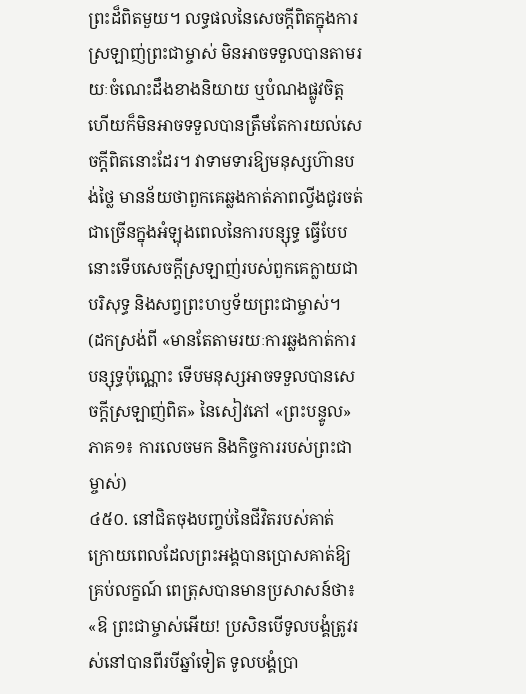ព្រះដ៏ពិតមួយ។ លទ្ធផលនៃសេចក្តីពិតក្នុងការស្រឡាញ់ព្រះជាម្ចាស់ មិនអាចទទួលបានតាមរយៈចំណេះដឹងខាងនិយាយ ឬបំណងផ្លូវចិត្ត ហើយក៏មិនអាចទទួលបានត្រឹមតែការយល់សេចក្តីពិតនោះដែរ។ វាទាមទារឱ្យមនុស្សហ៊ានបង់ថ្លៃ មានន័យថាពួកគេឆ្លងកាត់ភាពល្វីងជូរចត់ជាច្រើនក្នុងអំឡុងពេលនៃការបន្សុទ្ធ ធ្វើបែបនោះទើបសេចក្តីស្រឡាញ់របស់ពួកគេក្លាយជាបរិសុទ្ធ និងសព្វព្រះហឫទ័យព្រះជាម្ចាស់។
(ដកស្រង់ពី «មានតែតាមរយៈការឆ្លងកាត់ការបន្សុទ្ធប៉ុណ្ណោះ ទើបមនុស្សអាចទទួលបានសេចក្តីស្រឡាញ់ពិត» នៃសៀវភៅ «ព្រះបន្ទូល» ភាគ១៖ ការលេចមក និងកិច្ចការរបស់ព្រះជាម្ចាស់)
៤៥០. នៅជិតចុងបញ្ចប់នៃជីវិតរបស់គាត់ ក្រោយពេលដែលព្រះអង្គបានប្រោសគាត់ឱ្យគ្រប់លក្ខណ៍ ពេត្រុសបានមានប្រសាសន៍ថា៖ «ឱ ព្រះជាម្ចាស់អើយ! ប្រសិនបើទូលបង្គំត្រូវរស់នៅបានពីរបីឆ្នាំទៀត ទូលបង្គំប្រា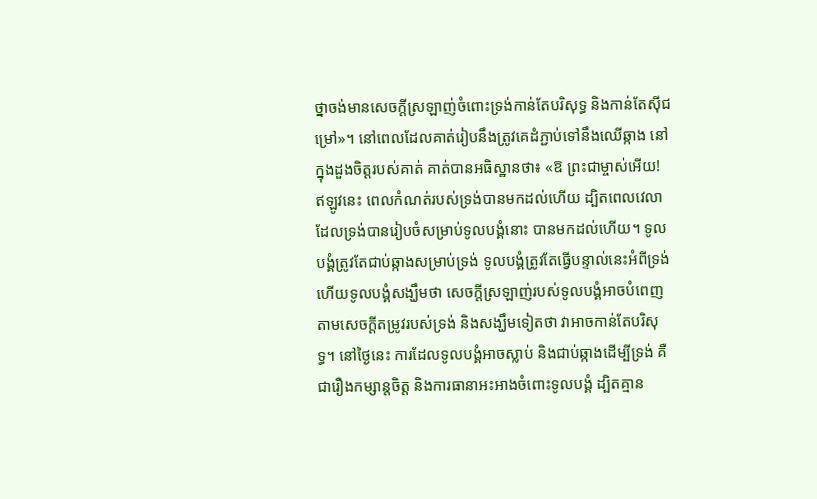ថ្នាចង់មានសេចក្តីស្រឡាញ់ចំពោះទ្រង់កាន់តែបរិសុទ្ធ និងកាន់តែស៊ីជម្រៅ»។ នៅពេលដែលគាត់រៀបនឹងត្រូវគេដំភ្ជាប់ទៅនឹងឈើឆ្កាង នៅក្នុងដួងចិត្តរបស់គាត់ គាត់បានអធិស្ឋានថា៖ «ឱ ព្រះជាម្ចាស់អើយ! ឥឡូវនេះ ពេលកំណត់របស់ទ្រង់បានមកដល់ហើយ ដ្បិតពេលវេលាដែលទ្រង់បានរៀបចំសម្រាប់ទូលបង្គំនោះ បានមកដល់ហើយ។ ទូលបង្គំត្រូវតែជាប់ឆ្កាងសម្រាប់ទ្រង់ ទូលបង្គំត្រូវតែធ្វើបន្ទាល់នេះអំពីទ្រង់ ហើយទូលបង្គំសង្ឃឹមថា សេចក្តីស្រឡាញ់របស់ទូលបង្គំអាចបំពេញតាមសេចក្ដីតម្រូវរបស់ទ្រង់ និងសង្ឃឹមទៀតថា វាអាចកាន់តែបរិសុទ្ធ។ នៅថ្ងៃនេះ ការដែលទូលបង្គំអាចស្លាប់ និងជាប់ឆ្កាងដើម្បីទ្រង់ គឺជារឿងកម្សាន្តចិត្ត និងការធានាអះអាងចំពោះទូលបង្គំ ដ្បិតគ្មាន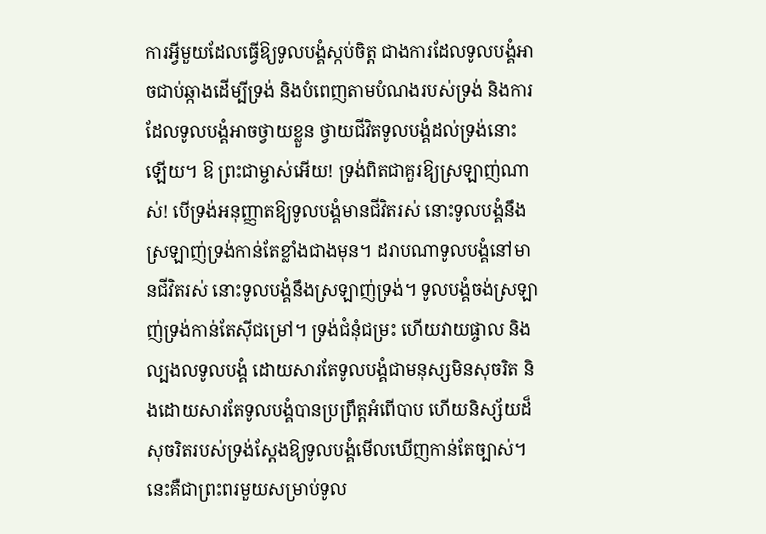ការអ្វីមួយដែលធ្វើឱ្យទូលបង្គំស្កប់ចិត្ត ជាងការដែលទូលបង្គំអាចជាប់ឆ្កាងដើម្បីទ្រង់ និងបំពេញតាមបំណងរបស់ទ្រង់ និងការដែលទូលបង្គំអាចថ្វាយខ្លួន ថ្វាយជីវិតទូលបង្គំដល់ទ្រង់នោះឡើយ។ ឱ ព្រះជាម្ចាស់អើយ! ទ្រង់ពិតជាគួរឱ្យស្រឡាញ់ណាស់! បើទ្រង់អនុញ្ញាតឱ្យទូលបង្គំមានជីវិតរស់ នោះទូលបង្គំនឹងស្រឡាញ់ទ្រង់កាន់តែខ្លាំងជាងមុន។ ដរាបណាទូលបង្គំនៅមានជីវិតរស់ នោះទូលបង្គំនឹងស្រឡាញ់ទ្រង់។ ទូលបង្គំចង់ស្រឡាញ់ទ្រង់កាន់តែស៊ីជម្រៅ។ ទ្រង់ជំនុំជម្រះ ហើយវាយផ្ចាល និងល្បងលទូលបង្គំ ដោយសារតែទូលបង្គំជាមនុស្សមិនសុចរិត និងដោយសារតែទូលបង្គំបានប្រព្រឹត្តអំពើបាប ហើយនិស្ស័យដ៏សុចរិតរបស់ទ្រង់ស្ដែងឱ្យទូលបង្គំមើលឃើញកាន់តែច្បាស់។ នេះគឺជាព្រះពរមួយសម្រាប់ទូល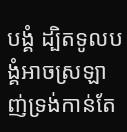បង្គំ ដ្បិតទូលបង្គំអាចស្រឡាញ់ទ្រង់កាន់តែ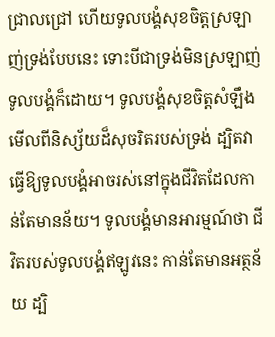ជ្រាលជ្រៅ ហើយទូលបង្គំសុខចិត្តស្រឡាញ់ទ្រង់បែបនេះ ទោះបីជាទ្រង់មិនស្រឡាញ់ទូលបង្គំក៏ដោយ។ ទូលបង្គំសុខចិត្តសំឡឹងមើលពីនិស្ស័យដ៏សុចរិតរបស់ទ្រង់ ដ្បិតវាធ្វើឱ្យទូលបង្គំអាចរស់នៅក្នុងជីវិតដែលកាន់តែមានន័យ។ ទូលបង្គំមានអារម្មណ៍ថា ជីវិតរបស់ទូលបង្គំឥឡូវនេះ កាន់តែមានអត្ថន័យ ដ្បិ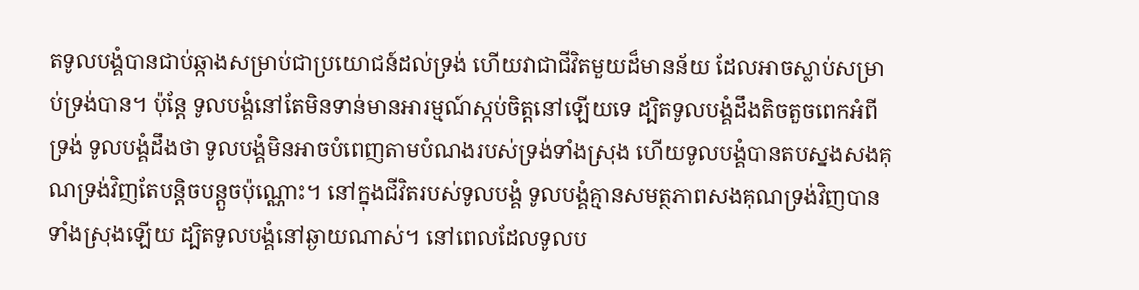តទូលបង្គំបានជាប់ឆ្កាងសម្រាប់ជាប្រយោជន៍ដល់ទ្រង់ ហើយវាជាជីវិតមួយដ៏មានន័យ ដែលអាចស្លាប់សម្រាប់ទ្រង់បាន។ ប៉ុន្តែ ទូលបង្គំនៅតែមិនទាន់មានអារម្មណ៍ស្កប់ចិត្តនៅឡើយទេ ដ្បិតទូលបង្គំដឹងតិចតួចពេកអំពីទ្រង់ ទូលបង្គំដឹងថា ទូលបង្គំមិនអាចបំពេញតាមបំណងរបស់ទ្រង់ទាំងស្រុង ហើយទូលបង្គំបានតបស្នងសងគុណទ្រង់វិញតែបន្ដិចបន្ដួចប៉ុណ្ណោះ។ នៅក្នុងជីវិតរបស់ទូលបង្គំ ទូលបង្គំគ្មានសមត្ថភាពសងគុណទ្រង់វិញបានទាំងស្រុងឡើយ ដ្បិតទូលបង្គំនៅឆ្ងាយណាស់។ នៅពេលដែលទូលប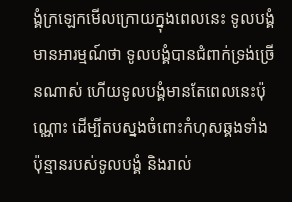ង្គំក្រឡេកមើលក្រោយក្នុងពេលនេះ ទូលបង្គំមានអារម្មណ៍ថា ទូលបង្គំបានជំពាក់ទ្រង់ច្រើនណាស់ ហើយទូលបង្គំមានតែពេលនេះប៉ុណ្ណោះ ដើម្បីតបស្នងចំពោះកំហុសឆ្គងទាំងប៉ុន្មានរបស់ទូលបង្គំ និងរាល់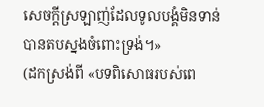សេចក្តីស្រឡាញ់ដែលទូលបង្គំមិនទាន់បានតបស្នងចំពោះទ្រង់។»
(ដកស្រង់ពី «បទពិសោធរបស់ពេ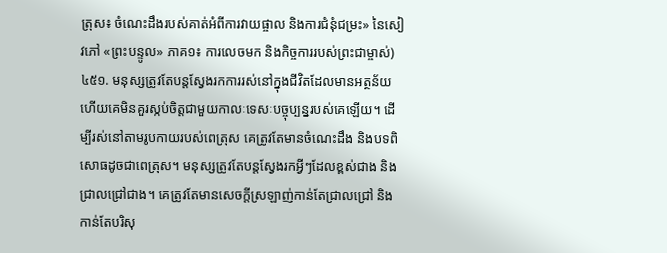ត្រុស៖ ចំណេះដឹងរបស់គាត់អំពីការវាយផ្ចាល និងការជំនុំជម្រះ» នៃសៀវភៅ «ព្រះបន្ទូល» ភាគ១៖ ការលេចមក និងកិច្ចការរបស់ព្រះជាម្ចាស់)
៤៥១. មនុស្សត្រូវតែបន្តស្វែងរកការរស់នៅក្នុងជីវិតដែលមានអត្ថន័យ ហើយគេមិនគួរស្កប់ចិត្តជាមួយកាលៈទេសៈបច្ចុប្បន្នរបស់គេឡើយ។ ដើម្បីរស់នៅតាមរូបកាយរបស់ពេត្រុស គេត្រូវតែមានចំណេះដឹង និងបទពិសោធដូចជាពេត្រុស។ មនុស្សត្រូវតែបន្តស្វែងរកអ្វីៗដែលខ្ពស់ជាង និងជ្រាលជ្រៅជាង។ គេត្រូវតែមានសេចក្តីស្រឡាញ់កាន់តែជ្រាលជ្រៅ និងកាន់តែបរិសុ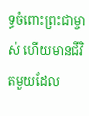ទ្ធចំពោះព្រះជាម្ចាស់ ហើយមានជីវិតមួយដែល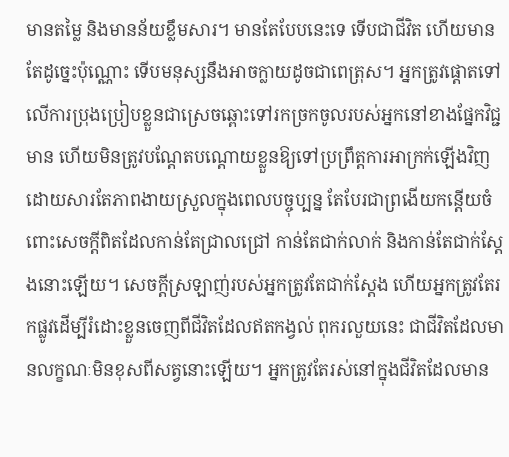មានតម្លៃ និងមានន័យខ្លឹមសារ។ មានតែបែបនេះទេ ទើបជាជីវិត ហើយមានតែដូច្នេះប៉ុណ្ណោះ ទើបមនុស្សនឹងអាចក្លាយដូចជាពេត្រុស។ អ្នកត្រូវផ្ដោតទៅលើការប្រុងប្រៀបខ្លួនជាស្រេចឆ្ពោះទៅរកច្រកចូលរបស់អ្នកនៅខាងផ្នែកវិជ្ជមាន ហើយមិនត្រូវបណ្ដែតបណ្តោយខ្លួនឱ្យទៅប្រព្រឹត្តការអាក្រក់ឡើងវិញ ដោយសារតែភាពងាយស្រួលក្នុងពេលបច្ចុប្បន្ន តែបែរជាព្រងើយកន្ដើយចំពោះសេចក្តីពិតដែលកាន់តែជ្រាលជ្រៅ កាន់តែជាក់លាក់ និងកាន់តែជាក់ស្ដែងនោះឡើយ។ សេចក្តីស្រឡាញ់របស់អ្នកត្រូវតែជាក់ស្ដែង ហើយអ្នកត្រូវតែរកផ្លូវដើម្បីរំដោះខ្លួនចេញពីជីវិតដែលឥតកង្វល់ ពុករលួយនេះ ជាជីវិតដែលមានលក្ខណៈមិនខុសពីសត្វនោះឡើយ។ អ្នកត្រូវតែរស់នៅក្នុងជីវិតដែលមាន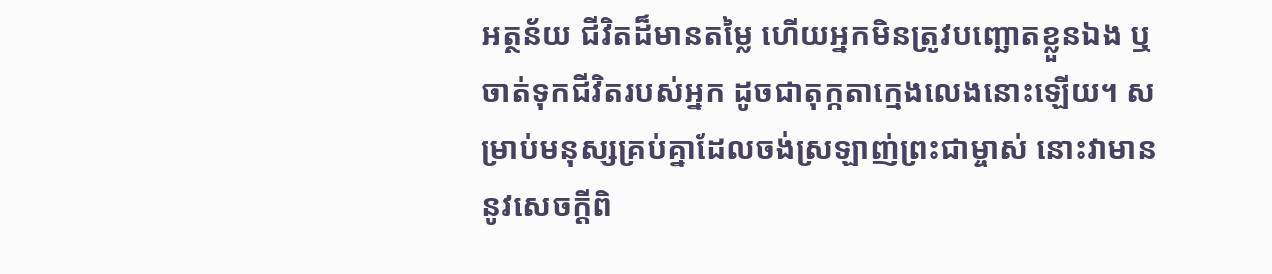អត្ថន័យ ជីវិតដ៏មានតម្លៃ ហើយអ្នកមិនត្រូវបញ្ឆោតខ្លួនឯង ឬចាត់ទុកជីវិតរបស់អ្នក ដូចជាតុក្កតាក្មេងលេងនោះឡើយ។ សម្រាប់មនុស្សគ្រប់គ្នាដែលចង់ស្រឡាញ់ព្រះជាម្ចាស់ នោះវាមាននូវសេចក្ដីពិ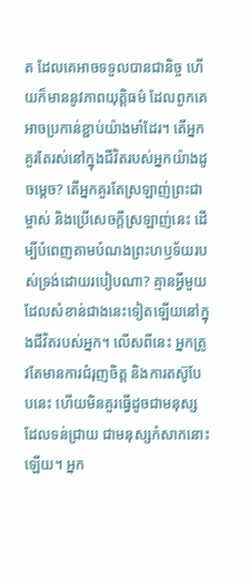ត ដែលគេអាចទទួលបានជានិច្ច ហើយក៏មាននូវភាពយុត្តិធម៌ ដែលពួកគេអាចប្រកាន់ខ្ជាប់យ៉ាងមាំដែរ។ តើអ្នកគួរតែរស់នៅក្នុងជីវិតរបស់អ្នកយ៉ាងដូចម្ដេច? តើអ្នកគួរតែស្រឡាញ់ព្រះជាម្ចាស់ និងប្រើសេចក្តីស្រឡាញ់នេះ ដើម្បីបំពេញតាមបំណងព្រះហឫទ័យរបស់ទ្រង់ដោយរបៀបណា? គ្មានអ្វីមួយដែលសំខាន់ជាងនេះទៀតឡើយនៅក្នុងជីវិតរបស់អ្នក។ លើសពីនេះ អ្នកត្រូវតែមានការជំរុញចិត្ត និងការតស៊ូបែបនេះ ហើយមិនគួរធ្វើដូចជាមនុស្សដែលទន់ជ្រាយ ជាមនុស្សកំសាកនោះឡើយ។ អ្នក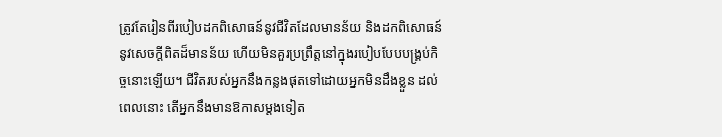ត្រូវតែរៀនពីរបៀបដកពិសោធន៍នូវជីវិតដែលមានន័យ និងដកពិសោធន៍នូវសេចក្តីពិតដ៏មានន័យ ហើយមិនគួរប្រព្រឹត្តនៅក្នុងរបៀបបែបបង្រ្គប់កិច្ចនោះឡើយ។ ជីវិតរបស់អ្នកនឹងកន្លងផុតទៅដោយអ្នកមិនដឹងខ្លួន ដល់ពេលនោះ តើអ្នកនឹងមានឱកាសម្ដងទៀត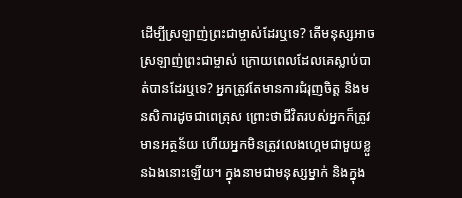ដើម្បីស្រឡាញ់ព្រះជាម្ចាស់ដែរឬទេ? តើមនុស្សអាចស្រឡាញ់ព្រះជាម្ចាស់ ក្រោយពេលដែលគេស្លាប់បាត់បានដែរឬទេ? អ្នកត្រូវតែមានការជំរុញចិត្ត និងមនសិការដូចជាពេត្រុស ព្រោះថាជីវិតរបស់អ្នកក៏ត្រូវមានអត្ថន័យ ហើយអ្នកមិនត្រូវលេងហ្គេមជាមួយខ្លួនឯងនោះឡើយ។ ក្នុងនាមជាមនុស្សម្នាក់ និងក្នុង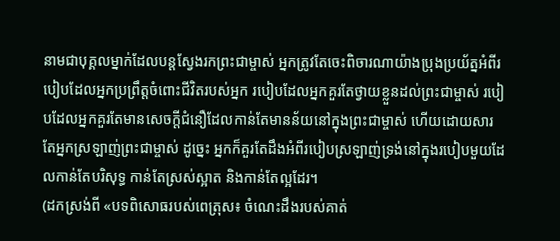នាមជាបុគ្គលម្នាក់ដែលបន្តស្វែងរកព្រះជាម្ចាស់ អ្នកត្រូវតែចេះពិចារណាយ៉ាងប្រុងប្រយ័ត្នអំពីរបៀបដែលអ្នកប្រព្រឹត្តចំពោះជីវិតរបស់អ្នក របៀបដែលអ្នកគួរតែថ្វាយខ្លួនដល់ព្រះជាម្ចាស់ របៀបដែលអ្នកគួរតែមានសេចក្តីជំនឿដែលកាន់តែមានន័យនៅក្នុងព្រះជាម្ចាស់ ហើយដោយសារតែអ្នកស្រឡាញ់ព្រះជាម្ចាស់ ដូច្នេះ អ្នកក៏គួរតែដឹងអំពីរបៀបស្រឡាញ់ទ្រង់នៅក្នុងរបៀបមួយដែលកាន់តែបរិសុទ្ធ កាន់តែស្រស់ស្អាត និងកាន់តែល្អដែរ។
(ដកស្រង់ពី «បទពិសោធរបស់ពេត្រុស៖ ចំណេះដឹងរបស់គាត់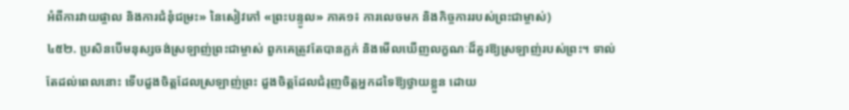អំពីការវាយផ្ចាល និងការជំនុំជម្រះ» នៃសៀវភៅ «ព្រះបន្ទូល» ភាគ១៖ ការលេចមក និងកិច្ចការរបស់ព្រះជាម្ចាស់)
៤៥២. ប្រសិនបើមនុស្សចង់ស្រឡាញ់ព្រះជាម្ចាស់ ពួកគេត្រូវតែបានភ្លក់ និងមើលឃើញលក្ខណៈដ៏គួរឱ្យស្រឡាញ់របស់ព្រះ។ ទាល់តែដល់ពេលនោះ ទើបដួងចិត្តដែលស្រឡាញ់ព្រះ ដួងចិត្តដែលជំរុញចិត្តអ្នកដទៃឱ្យថ្វាយខ្លួន ដោយ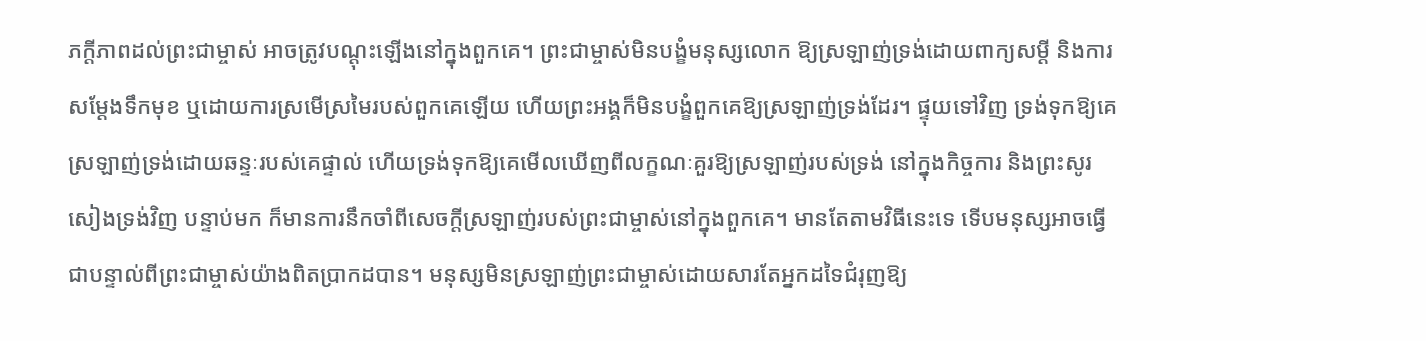ភក្ដីភាពដល់ព្រះជាម្ចាស់ អាចត្រូវបណ្ដុះឡើងនៅក្នុងពួកគេ។ ព្រះជាម្ចាស់មិនបង្ខំមនុស្សលោក ឱ្យស្រឡាញ់ទ្រង់ដោយពាក្យសម្ដី និងការសម្ដែងទឹកមុខ ឬដោយការស្រមើស្រមៃរបស់ពួកគេឡើយ ហើយព្រះអង្គក៏មិនបង្ខំពួកគេឱ្យស្រឡាញ់ទ្រង់ដែរ។ ផ្ទុយទៅវិញ ទ្រង់ទុកឱ្យគេស្រឡាញ់ទ្រង់ដោយឆន្ទៈរបស់គេផ្ទាល់ ហើយទ្រង់ទុកឱ្យគេមើលឃើញពីលក្ខណៈគួរឱ្យស្រឡាញ់របស់ទ្រង់ នៅក្នុងកិច្ចការ និងព្រះសូរសៀងទ្រង់វិញ បន្ទាប់មក ក៏មានការនឹកចាំពីសេចក្ដីស្រឡាញ់របស់ព្រះជាម្ចាស់នៅក្នុងពួកគេ។ មានតែតាមវិធីនេះទេ ទើបមនុស្សអាចធ្វើជាបន្ទាល់ពីព្រះជាម្ចាស់យ៉ាងពិតប្រាកដបាន។ មនុស្សមិនស្រឡាញ់ព្រះជាម្ចាស់ដោយសារតែអ្នកដទៃជំរុញឱ្យ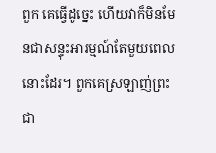ពួក គេធ្វើដូច្នេះ ហើយវាក៏មិនមែនជាសន្ទុះអារម្មណ៍តែមួយពេលនោះដែរ។ ពួកគេស្រឡាញ់ព្រះជា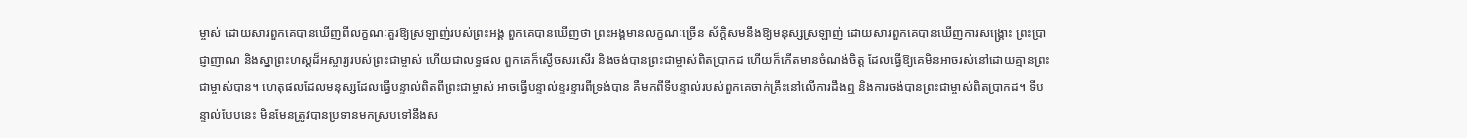ម្ចាស់ ដោយសារពួកគេបានឃើញពីលក្ខណៈគួរឱ្យស្រឡាញ់របស់ព្រះអង្គ ពួកគេបានឃើញថា ព្រះអង្គមានលក្ខណៈច្រើន ស័ក្ដិសមនឹងឱ្យមនុស្សស្រឡាញ់ ដោយសារពួកគេបានឃើញការសង្គ្រោះ ព្រះប្រាជ្ញាញាណ និងស្នាព្រះហស្តដ៏អស្ចារ្យរបស់ព្រះជាម្ចាស់ ហើយជាលទ្ធផល ពួកគេក៏ស្ងើចសរសើរ និងចង់បានព្រះជាម្ចាស់ពិតប្រាកដ ហើយក៏កើតមានចំណង់ចិត្ត ដែលធ្វើឱ្យគេមិនអាចរស់នៅដោយគ្មានព្រះជាម្ចាស់បាន។ ហេតុផលដែលមនុស្សដែលធ្វើបន្ទាល់ពិតពីព្រះជាម្ចាស់ អាចធ្វើបន្ទាល់ខ្ទរខ្ទារពីទ្រង់បាន គឺមកពីទីបន្ទាល់របស់ពួកគេចាក់គ្រឹះនៅលើការដឹងឮ និងការចង់បានព្រះជាម្ចាស់ពិតប្រាកដ។ ទីបន្ទាល់បែបនេះ មិនមែនត្រូវបានប្រទានមកស្របទៅនឹងស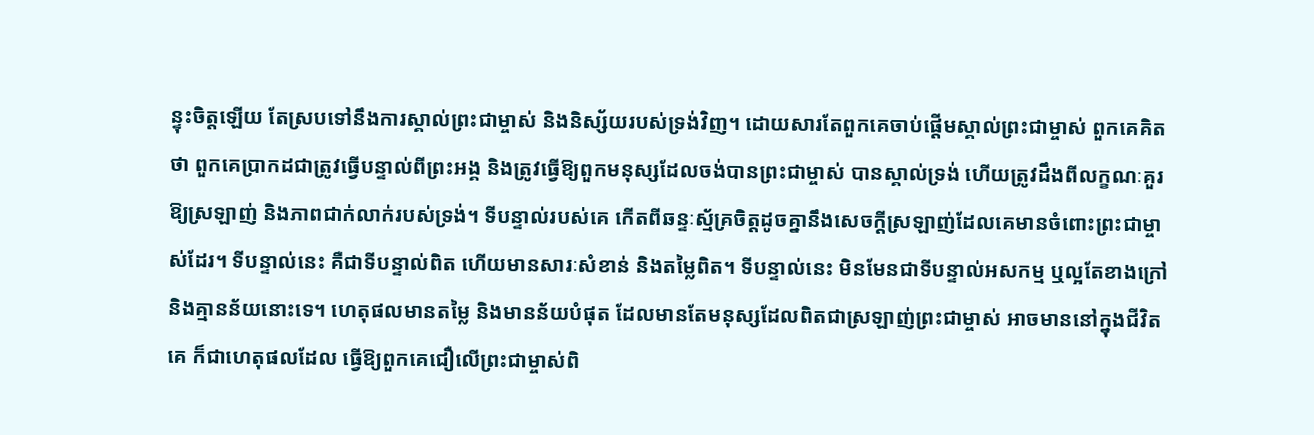ន្ទុះចិត្តឡើយ តែស្របទៅនឹងការស្គាល់ព្រះជាម្ចាស់ និងនិស្ស័យរបស់ទ្រង់វិញ។ ដោយសារតែពួកគេចាប់ផ្ដើមស្គាល់ព្រះជាម្ចាស់ ពួកគេគិតថា ពួកគេប្រាកដជាត្រូវធ្វើបន្ទាល់ពីព្រះអង្គ និងត្រូវធ្វើឱ្យពួកមនុស្សដែលចង់បានព្រះជាម្ចាស់ បានស្គាល់ទ្រង់ ហើយត្រូវដឹងពីលក្ខណៈគួរឱ្យស្រឡាញ់ និងភាពជាក់លាក់របស់ទ្រង់។ ទីបន្ទាល់របស់គេ កើតពីឆន្ទៈស្ម័គ្រចិត្តដូចគ្នានឹងសេចក្ដីស្រឡាញ់ដែលគេមានចំពោះព្រះជាម្ចាស់ដែរ។ ទីបន្ទាល់នេះ គឺជាទីបន្ទាល់ពិត ហើយមានសារៈសំខាន់ និងតម្លៃពិត។ ទីបន្ទាល់នេះ មិនមែនជាទីបន្ទាល់អសកម្ម ឬល្អតែខាងក្រៅ និងគ្មានន័យនោះទេ។ ហេតុផលមានតម្លៃ និងមានន័យបំផុត ដែលមានតែមនុស្សដែលពិតជាស្រឡាញ់ព្រះជាម្ចាស់ អាចមាននៅក្នុងជីវិតគេ ក៏ជាហេតុផលដែល ធ្វើឱ្យពួកគេជឿលើព្រះជាម្ចាស់ពិ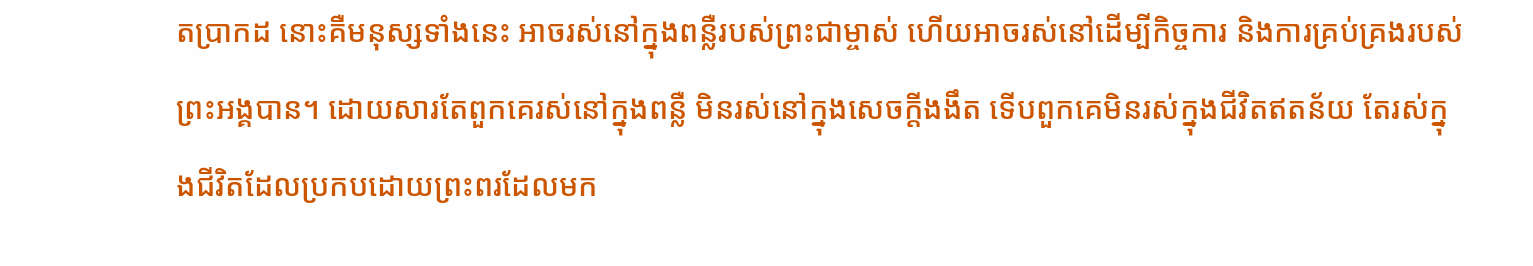តប្រាកដ នោះគឺមនុស្សទាំងនេះ អាចរស់នៅក្នុងពន្លឺរបស់ព្រះជាម្ចាស់ ហើយអាចរស់នៅដើម្បីកិច្ចការ និងការគ្រប់គ្រងរបស់ព្រះអង្គបាន។ ដោយសារតែពួកគេរស់នៅក្នុងពន្លឺ មិនរស់នៅក្នុងសេចក្ដីងងឹត ទើបពួកគេមិនរស់ក្នុងជីវិតឥតន័យ តែរស់ក្នុងជីវិតដែលប្រកបដោយព្រះពរដែលមក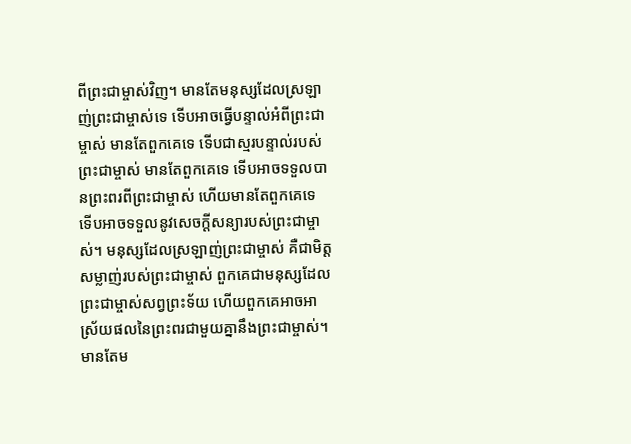ពីព្រះជាម្ចាស់វិញ។ មានតែមនុស្សដែលស្រឡាញ់ព្រះជាម្ចាស់ទេ ទើបអាចធ្វើបន្ទាល់អំពីព្រះជាម្ចាស់ មានតែពួកគេទេ ទើបជាស្មរបន្ទាល់របស់ព្រះជាម្ចាស់ មានតែពួកគេទេ ទើបអាចទទួលបានព្រះពរពីព្រះជាម្ចាស់ ហើយមានតែពួកគេទេ ទើបអាចទទួលនូវសេចក្ដីសន្យារបស់ព្រះជាម្ចាស់។ មនុស្សដែលស្រឡាញ់ព្រះជាម្ចាស់ គឺជាមិត្តសម្លាញ់របស់ព្រះជាម្ចាស់ ពួកគេជាមនុស្សដែលព្រះជាម្ចាស់សព្វព្រះទ័យ ហើយពួកគេអាចអាស្រ័យផលនៃព្រះពរជាមួយគ្នានឹងព្រះជាម្ចាស់។ មានតែម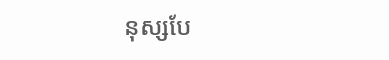នុស្សបែ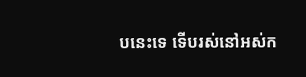បនេះទេ ទើបរស់នៅអស់ក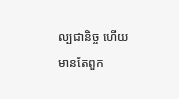ល្បជានិច្ច ហើយមានតែពួក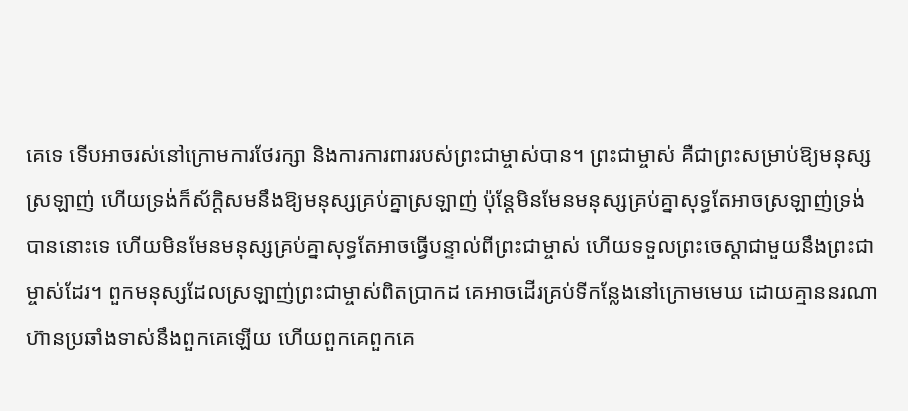គេទេ ទើបអាចរស់នៅក្រោមការថែរក្សា និងការការពាររបស់ព្រះជាម្ចាស់បាន។ ព្រះជាម្ចាស់ គឺជាព្រះសម្រាប់ឱ្យមនុស្សស្រឡាញ់ ហើយទ្រង់ក៏ស័ក្ដិសមនឹងឱ្យមនុស្សគ្រប់គ្នាស្រឡាញ់ ប៉ុន្តែមិនមែនមនុស្សគ្រប់គ្នាសុទ្ធតែអាចស្រឡាញ់ទ្រង់បាននោះទេ ហើយមិនមែនមនុស្សគ្រប់គ្នាសុទ្ធតែអាចធ្វើបន្ទាល់ពីព្រះជាម្ចាស់ ហើយទទួលព្រះចេស្ដាជាមួយនឹងព្រះជាម្ចាស់ដែរ។ ពួកមនុស្សដែលស្រឡាញ់ព្រះជាម្ចាស់ពិតប្រាកដ គេអាចដើរគ្រប់ទីកន្លែងនៅក្រោមមេឃ ដោយគ្មាននរណាហ៊ានប្រឆាំងទាស់នឹងពួកគេឡើយ ហើយពួកគេពួកគេ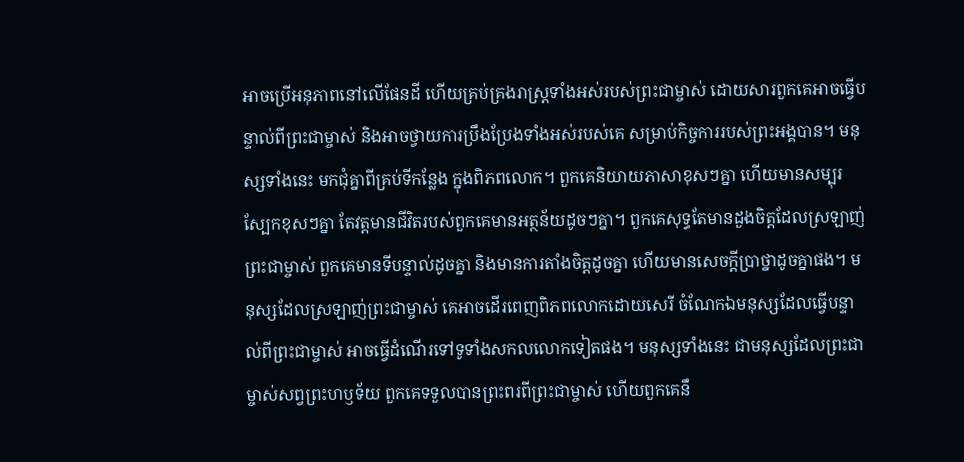អាចប្រើអនុភាពនៅលើផែនដី ហើយគ្រប់គ្រងរាស្ត្រទាំងអស់របស់ព្រះជាម្ចាស់ ដោយសារពួកគេអាចធ្វើបន្ទាល់ពីព្រះជាម្ចាស់ និងអាចថ្វាយការប្រឹងប្រែងទាំងអស់របស់គេ សម្រាប់កិច្ចការរបស់ព្រះអង្គបាន។ មនុស្សទាំងនេះ មកជុំគ្នាពីគ្រប់ទីកន្លែង ក្នុងពិភពលោក។ ពួកគេនិយាយភាសាខុសៗគ្នា ហើយមានសម្បុរស្បែកខុសៗគ្នា តែវត្តមានជីវិតរបស់ពួកគេមានអត្ថន័យដូចៗគ្នា។ ពួកគេសុទ្ធតែមានដួងចិត្តដែលស្រឡាញ់ព្រះជាម្ចាស់ ពួកគេមានទីបន្ទាល់ដូចគ្នា និងមានការតាំងចិត្តដូចគ្នា ហើយមានសេចក្ដីប្រាថ្នាដូចគ្នាផង។ មនុស្សដែលស្រឡាញ់ព្រះជាម្ចាស់ គេអាចដើរពេញពិភពលោកដោយសេរី ចំណែកឯមនុស្សដែលធ្វើបន្ទាល់ពីព្រះជាម្ចាស់ អាចធ្វើដំណើរទៅទូទាំងសកលលោកទៀតផង។ មនុស្សទាំងនេះ ជាមនុស្សដែលព្រះជាម្ចាស់សព្វព្រះហឫទ័យ ពួកគេទទួលបានព្រះពរពីព្រះជាម្ចាស់ ហើយពួកគេនឹ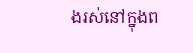ងរស់នៅក្នុងព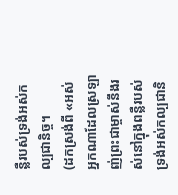ន្លឺរបស់ទ្រង់អស់កល្បជានិច្ច។
(ដកស្រង់ពី «អស់អ្នកណាដែលស្រឡាញ់ព្រះជាម្ចាស់នឹងរស់នៅក្នុងពន្លឺរបស់ទ្រង់អស់កល្បជានិ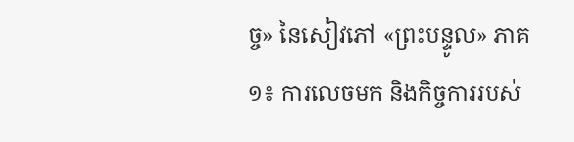ច្ច» នៃសៀវភៅ «ព្រះបន្ទូល» ភាគ១៖ ការលេចមក និងកិច្ចការរបស់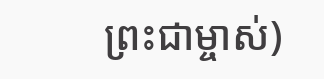ព្រះជាម្ចាស់)